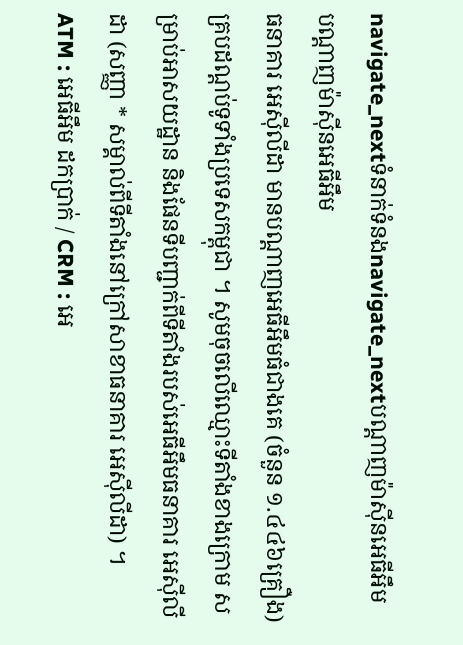navigate_nextទំនាក់ទំនងnavigate_nextបណ្តាញម៉ាស៊ីនអេធីអឹម
បណ្តាញម៉ាស៊ីនអេធីអឹម
ធនាគារ អេស៊ីលីដា មានបណ្តាញអេធីអឹមធំជាងគេ (ចំនួន ១.៤៤៦គ្រឿង) គ្របដណ្តប់ទូទាំងប្រទេសកម្ពុជា ។ សូមចុចលើឈ្មោះទីតាំងខាងក្រោម សម្រាប់អាសយដ្ឋាន និងផែនទីបញ្ជាក់ពីទីតាំងរបស់អេធីអឹមធនាគារ អេស៊ីលីដា (សញ្ញា * សម្គាល់ពីទីតាំងនៅក្រៅសាខាធនាគារ អេស៊ីលីដា) ។
ATM : អេធីអឹម ដកប្រាក់ / CRM : អេ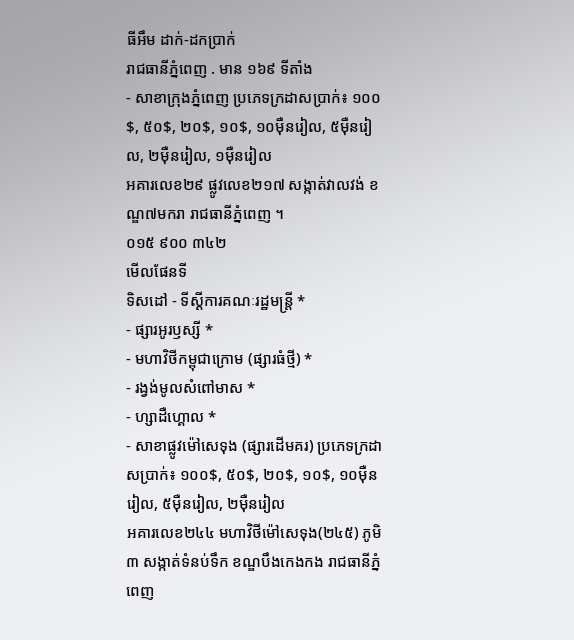ធីអឹម ដាក់-ដកប្រាក់
រាជធានីភ្នំពេញ . មាន ១៦៩ ទីតាំង
- សាខាក្រុងភ្នំពេញ ប្រភេទក្រដាសប្រាក់៖ ១០០$, ៥០$, ២០$, ១០$, ១០ម៉ឺនរៀល, ៥ម៉ឺនរៀល, ២ម៉ឺនរៀល, ១ម៉ឺនរៀល
អគារលេខ២៩ ផ្លូវលេខ២១៧ សង្កាត់វាលវង់ ខណ្ឌ៧មករា រាជធានីភ្នំពេញ ។
០១៥ ៩០០ ៣៤២
មើលផែនទី
ទិសដៅ - ទីស្តីការគណៈរដ្ឋមន្រ្តី *
- ផ្សារអូរឫស្សី *
- មហាវិថីកម្ពុជាក្រោម (ផ្សារធំថ្មី) *
- រង្វង់មូលសំពៅមាស *
- ហ្សាដឺហ្គោល *
- សាខាផ្លូវម៉ៅសេទុង (ផ្សារដើមគរ) ប្រភេទក្រដាសប្រាក់៖ ១០០$, ៥០$, ២០$, ១០$, ១០ម៉ឺនរៀល, ៥ម៉ឺនរៀល, ២ម៉ឺនរៀល
អគារលេខ២៤៤ មហាវិថីម៉ៅសេទុង(២៤៥) ភូមិ៣ សង្កាត់ទំនប់ទឹក ខណ្ឌបឹងកេងកង រាជធានីភ្នំពេញ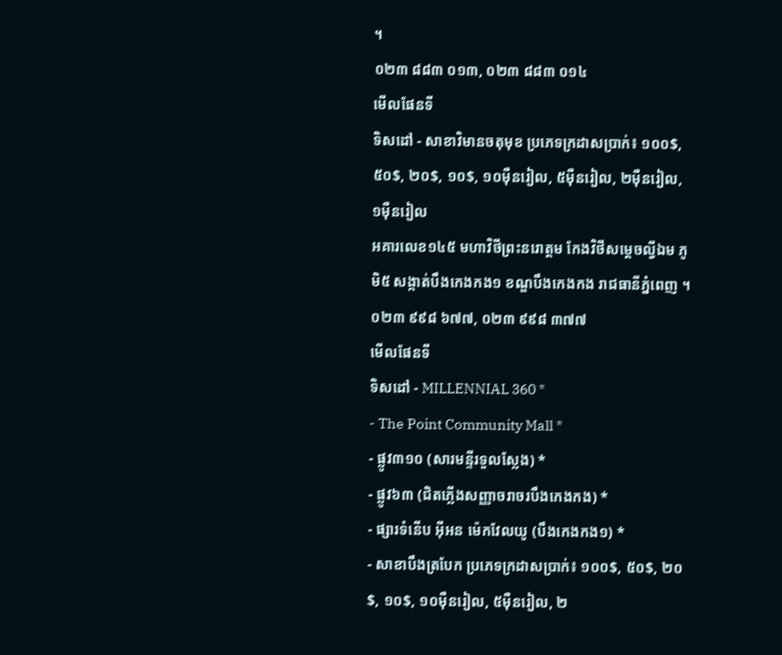។
០២៣ ៨៨៣ ០១៣, ០២៣ ៨៨៣ ០១៤
មើលផែនទី
ទិសដៅ - សាខាវិមានចតុមុខ ប្រភេទក្រដាសប្រាក់៖ ១០០$, ៥០$, ២០$, ១០$, ១០ម៉ឺនរៀល, ៥ម៉ឺនរៀល, ២ម៉ឺនរៀល, ១ម៉ឺនរៀល
អគារលេខ១៤៥ មហាវិថីព្រះនរោត្តម កែងវិថីសម្តេចល្វីឯម ភូមិ៥ សង្កាត់បឹងកេងកង១ ខណ្ឌបឹងកេងកង រាជធានីភ្នំពេញ ។
០២៣ ៩៩៨ ៦៧៧, ០២៣ ៩៩៨ ៣៧៧
មើលផែនទី
ទិសដៅ - MILLENNIAL 360 *
- The Point Community Mall *
- ផ្លូវ៣១០ (សារមន្ទីរទួលស្លែង) *
- ផ្លូវ៦៣ (ជិតភ្លើងសញ្ញាចរាចរបឹងកេងកង) *
- ផ្សារទំនើប អ៊ីអន ម៉េកវែលយូ (បឹងកេងកង១) *
- សាខាបឹងត្របែក ប្រភេទក្រដាសប្រាក់៖ ១០០$, ៥០$, ២០$, ១០$, ១០ម៉ឺនរៀល, ៥ម៉ឺនរៀល, ២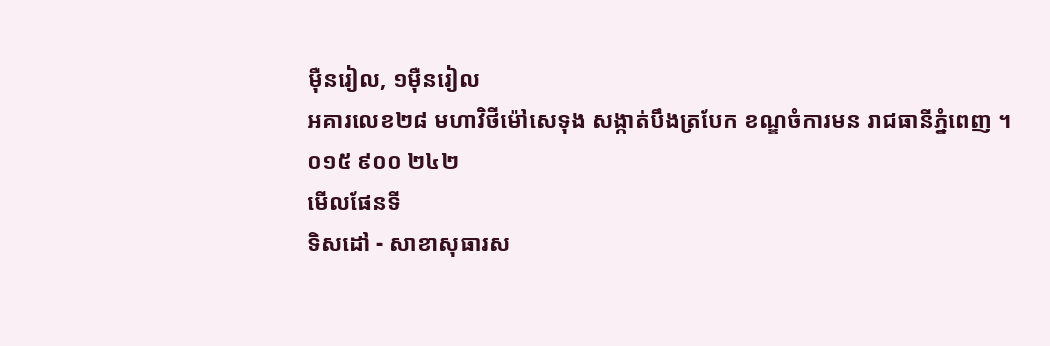ម៉ឺនរៀល, ១ម៉ឺនរៀល
អគារលេខ២៨ មហាវិថីម៉ៅសេទុង សង្កាត់បឹងត្របែក ខណ្ឌចំការមន រាជធានីភ្នំពេញ ។
០១៥ ៩០០ ២៤២
មើលផែនទី
ទិសដៅ - សាខាសុធារស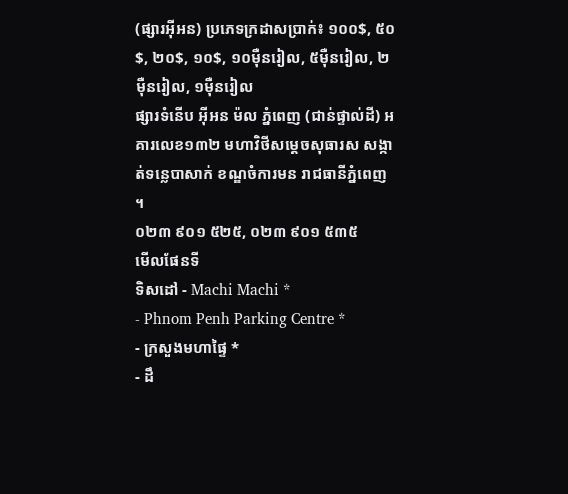(ផ្សារអ៊ីអន) ប្រភេទក្រដាសប្រាក់៖ ១០០$, ៥០$, ២០$, ១០$, ១០ម៉ឺនរៀល, ៥ម៉ឺនរៀល, ២ម៉ឺនរៀល, ១ម៉ឺនរៀល
ផ្សារទំនើប អ៊ីអន ម៉ល ភ្នំពេញ (ជាន់ផ្ទាល់ដី) អគារលេខ១៣២ មហាវិថីសម្តេចសុធារស សង្កាត់ទន្លេបាសាក់ ខណ្ឌចំការមន រាជធានីភ្នំពេញ ។
០២៣ ៩០១ ៥២៥, ០២៣ ៩០១ ៥៣៥
មើលផែនទី
ទិសដៅ - Machi Machi *
- Phnom Penh Parking Centre *
- ក្រសួងមហាផ្ទៃ *
- ដឹ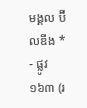មង្គល ប៊ីលឌីង *
- ផ្លូវ១៦៣ (រ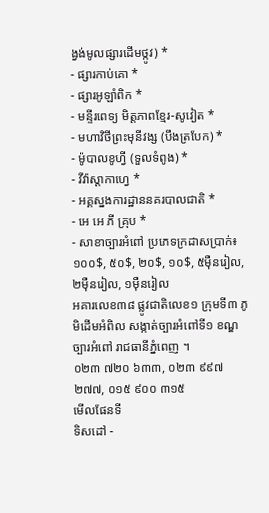ង្វង់មូលផ្សារដើមថ្កូវ) *
- ផ្សារកាប់គោ *
- ផ្សារអូឡាំពិក *
- មន្ទីរពេទ្យ មិត្តភាពខ្មែរ-សូវៀត *
- មហាវិថីព្រះមុនីវង្ស (បឹងត្របែក) *
- ម៉ូបាលខូហ្វី (ទួលទំពូង) *
- វីវ៉ាស្តាកាហ្វេ *
- អគ្គស្នងការដ្ឋាននគរបាលជាតិ *
- អេ អេ ភី គ្រុប *
- សាខាច្បារអំពៅ ប្រភេទក្រដាសប្រាក់៖ ១០០$, ៥០$, ២០$, ១០$, ៥ម៉ឺនរៀល, ២ម៉ឺនរៀល, ១ម៉ឺនរៀល
អគារលេខ៣៨ ផ្លូវជាតិលេខ១ ក្រុមទី៣ ភូមិដើមអំពិល សង្កាត់ច្បារអំពៅទី១ ខណ្ឌច្បារអំពៅ រាជធានីភ្នំពេញ ។
០២៣ ៧២០ ៦៣៣, ០២៣ ៩៩៧ ២៧៧, ០១៥ ៩០០ ៣១៥
មើលផែនទី
ទិសដៅ -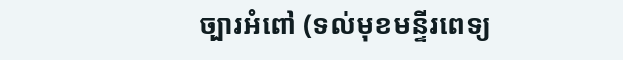ច្បារអំពៅ (ទល់មុខមន្ទីរពេទ្យ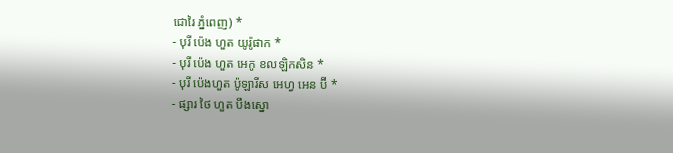ជោរៃ ភ្នំពេញ) *
- បុរី ប៉េង ហួត យូរ៉ូផាក *
- បុរី ប៉េង ហួត អេកូ ខលឡិកសិន *
- បុរី ប៉េងហួត ប៉ូឡារីស អេហ្វ អេន ប៊ី *
- ផ្សារ ថៃ ហួត បឹងស្នោ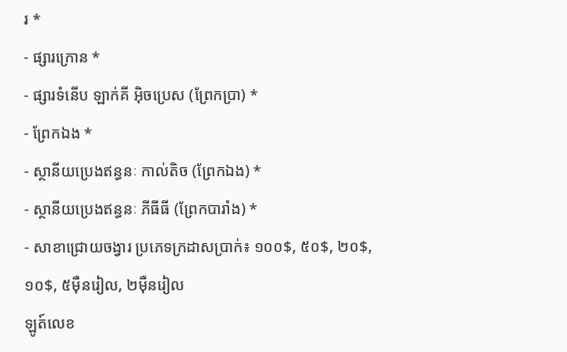រ *
- ផ្សារក្រោន *
- ផ្សារទំនើប ឡាក់គី អ៊ិចប្រេស (ព្រែកប្រា) *
- ព្រែកឯង *
- ស្ថានីយប្រេងឥន្ធនៈ កាល់តិច (ព្រែកឯង) *
- ស្ថានីយប្រេងឥន្ធនៈ ភីធីធី (ព្រែកបារាំង) *
- សាខាជ្រោយចង្វារ ប្រភេទក្រដាសប្រាក់៖ ១០០$, ៥០$, ២០$, ១០$, ៥ម៉ឺនរៀល, ២ម៉ឺនរៀល
ឡូត៍លេខ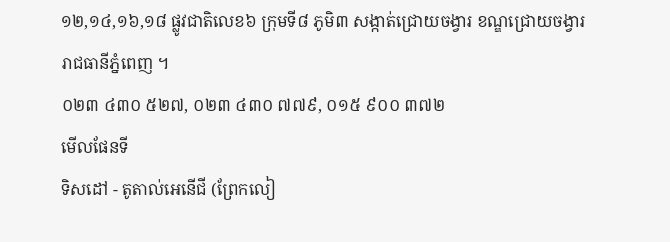១២,១៤,១៦,១៨ ផ្លូវជាតិលេខ៦ ក្រុមទី៨ ភូមិ៣ សង្កាត់ជ្រោយចង្វារ ខណ្ឌជ្រោយចង្វារ រាជធានីភ្នំពេញ ។
០២៣ ៤៣០ ៥២៧, ០២៣ ៤៣០ ៧៧៩, ០១៥ ៩០០ ៣៧២
មើលផែនទី
ទិសដៅ - តូតាល់អេនើជី (ព្រែកលៀ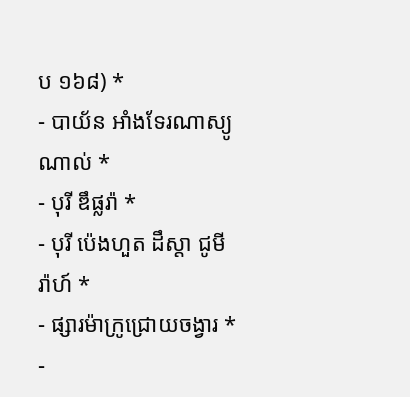ប ១៦៨) *
- បាយ័ន អាំងទែរណាស្យូណាល់ *
- បុរី ឌឹផ្លរ៉ា *
- បុរី ប៉េងហួត ដឹស្តា ជូមីរ៉ាហ៍ *
- ផ្សារម៉ាក្រូជ្រោយចង្វារ *
-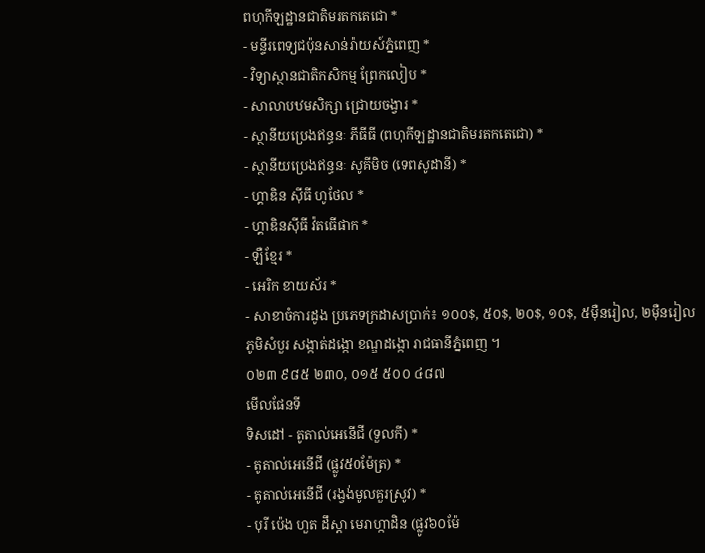ពហុកីឡដ្ឋានជាតិមរតកតេជោ *
- មន្ទីរពេទ្យជប៉ុនសាន់រ៉ាយស៍ភ្នំពេញ *
- វិទ្យាស្ថានជាតិកសិកម្ម ព្រែកលៀប *
- សាលាបឋមសិក្សា ជ្រោយចង្វារ *
- ស្ថានីយប្រេងឥន្ធនៈ ភីធីធី (ពហុកីឡដ្ឋានជាតិមរតកតេជោ) *
- ស្ថានីយប្រេងឥន្ធនៈ សូគីមិច (ទេពសូដានី) *
- ហ្គាឌិន ស៊ីធី ហូថែល *
- ហ្គាឌិនស៊ីធី វ៉តធើផាក *
- ឡឺខ្មែរ *
- អេរិក ខាយស័រ *
- សាខាចំការដូង ប្រភេទក្រដាសប្រាក់៖ ១០០$, ៥០$, ២០$, ១០$, ៥ម៉ឺនរៀល, ២ម៉ឺនរៀល
ភូមិសំបួរ សង្កាត់ដង្កោ ខណ្ឌដង្កោ រាជធានីភ្នំពេញ ។
០២៣ ៩៨៥ ២៣០, ០១៥ ៥០០ ៤៨៧
មើលផែនទី
ទិសដៅ - តូតាល់អេនើជី (ទួលកី) *
- តូតាល់អេនើជី (ផ្លូវ៥0ម៉ែត្រ) *
- តូតាល់អេនើជី (រង្វង់មូលគួរស្រូវ) *
- បុរី ប៉េង ហួត ដឹស្តា មេរាហ្កាដិន (ផ្លូវ៦០ម៉ែ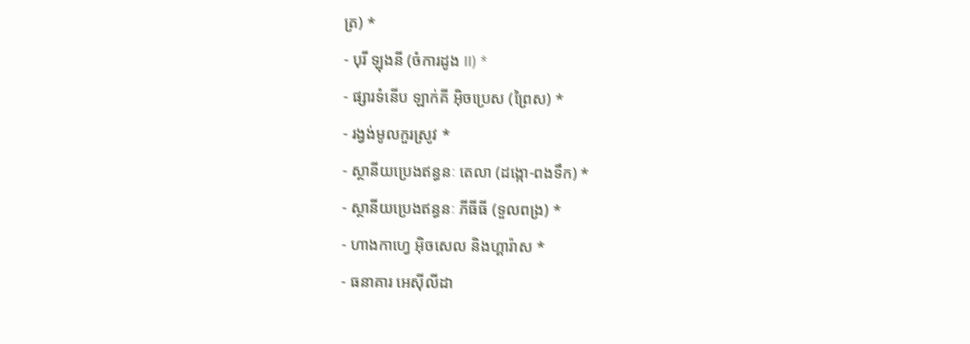ត្រ) *
- បុរី ឡុងនី (ចំការដូង II) *
- ផ្សារទំនើប ឡាក់គី អ៊ិចប្រេស (ព្រៃស) *
- រង្វង់មូលកួរស្រូវ *
- ស្ថានីយប្រេងឥន្ធនៈ តេលា (ដង្កោ-ពងទឹក) *
- ស្ថានីយប្រេងឥន្ធនៈ ភីធីធី (ទួលពង្រ) *
- ហាងកាហ្វេ អ៊ិចសេល និងហ្គារ៉ាស *
- ធនាគារ អេស៊ីលីដា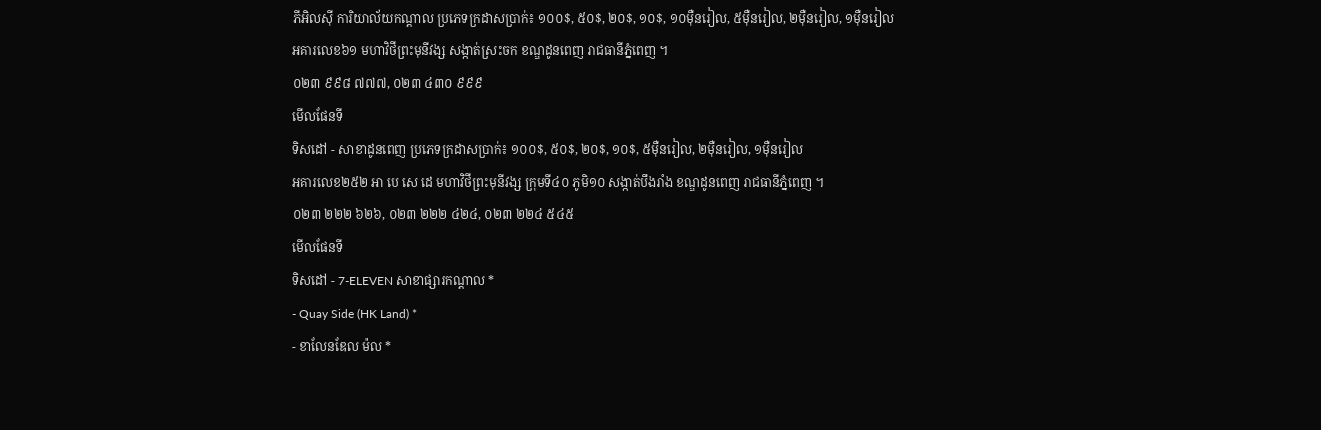ភីអិលស៊ី ការិយាល័យកណ្តាល ប្រភេទក្រដាសប្រាក់៖ ១០០$, ៥០$, ២០$, ១០$, ១០ម៉ឺនរៀល, ៥ម៉ឺនរៀល, ២ម៉ឺនរៀល, ១ម៉ឺនរៀល
អគារលេខ៦១ មហាវិថីព្រះមុនីវង្ស សង្កាត់ស្រះចក ខណ្ឌដូនពេញ រាជធានីភ្នំពេញ ។
០២៣ ៩៩៨ ៧៧៧, ០២៣ ៤៣០ ៩៩៩
មើលផែនទី
ទិសដៅ - សាខាដូនពេញ ប្រភេទក្រដាសប្រាក់៖ ១០០$, ៥០$, ២០$, ១០$, ៥ម៉ឺនរៀល, ២ម៉ឺនរៀល, ១ម៉ឺនរៀល
អគារលេខ២៥២ អា បេ សេ ដេ មហាវិថីព្រះមុនីវង្ស ក្រុមទី៤០ ភូមិ១០ សង្កាត់បឹងរាំង ខណ្ឌដូនពេញ រាជធានីភ្នំពេញ ។
០២៣ ២២២ ៦២៦, ០២៣ ២២២ ៤២៤, ០២៣ ២២៤ ៥៤៥
មើលផែនទី
ទិសដៅ - 7-ELEVEN សាខាផ្សារកណ្តាល *
- Quay Side (HK Land) *
- ខាលែនឌែល ម៉ល *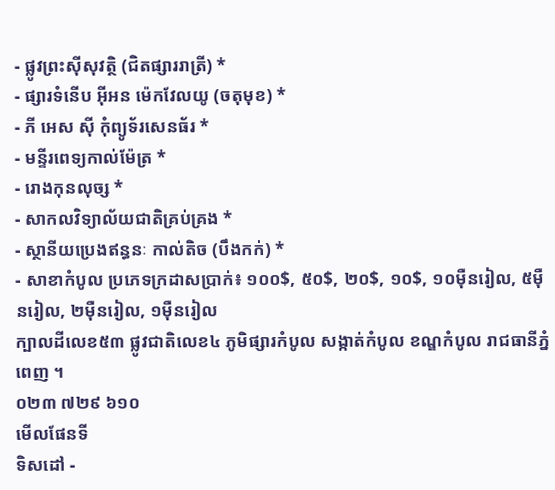- ផ្លូវព្រះស៊ីសុវត្ថិ (ជិតផ្សាររាត្រី) *
- ផ្សារទំនើប អ៊ីអន ម៉េកវែលយូ (ចតុមុខ) *
- ភី អេស ស៊ី កុំព្យូទ័រសេនធ័រ *
- មន្ទីរពេទ្យកាល់ម៉ែត្រ *
- រោងកុនលុច្ស *
- សាកលវិទ្យាល័យជាតិគ្រប់គ្រង *
- ស្ថានីយប្រេងឥន្ធនៈ កាល់តិច (បឹងកក់) *
- សាខាកំបូល ប្រភេទក្រដាសប្រាក់៖ ១០០$, ៥០$, ២០$, ១០$, ១០ម៉ឺនរៀល, ៥ម៉ឺនរៀល, ២ម៉ឺនរៀល, ១ម៉ឺនរៀល
ក្បាលដីលេខ៥៣ ផ្លូវជាតិលេខ៤ ភូមិផ្សារកំបូល សង្កាត់កំបូល ខណ្ឌកំបូល រាជធានីភ្នំពេញ ។
០២៣ ៧២៩ ៦១០
មើលផែនទី
ទិសដៅ -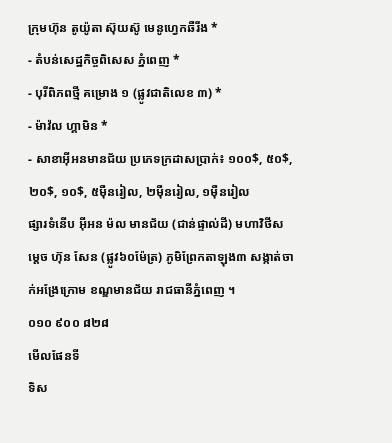ក្រុមហ៊ុន តូយ៉ូតា ស៊ុយស៊ូ មេនូហ្វេកឆឺរីង *
- តំបន់សេដ្ឋកិច្ចពិសេស ភ្នំពេញ *
- បុរីពិភពថ្មី គម្រោង ១ (ផ្លូវជាតិលេខ ៣) *
- ម៉ាវ៉ល ហ្គាមិន *
- សាខាអ៊ីអនមានជ័យ ប្រភេទក្រដាសប្រាក់៖ ១០០$, ៥០$, ២០$, ១០$, ៥ម៉ឺនរៀល, ២ម៉ឺនរៀល, ១ម៉ឺនរៀល
ផ្សារទំនើប អ៊ីអន ម៉ល មានជ័យ (ជាន់ផ្ទាល់ដី) មហាវិថីសម្តេច ហ៊ុន សែន (ផ្លូវ៦០ម៉ែត្រ) ភូមិព្រែកតាឡុង៣ សង្កាត់ចាក់អង្រែក្រោម ខណ្ឌមានជ័យ រាជធានីភ្នំពេញ ។
០១០ ៩០០ ៨២៨
មើលផែនទី
ទិស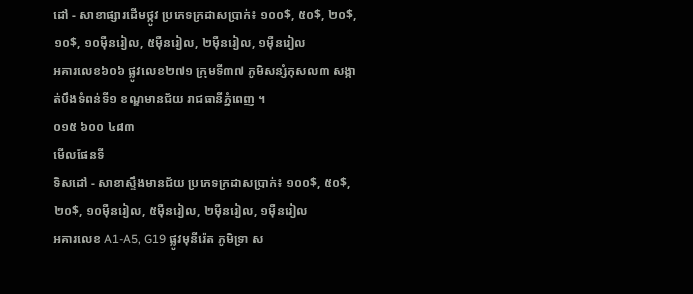ដៅ - សាខាផ្សារដើមថ្កូវ ប្រភេទក្រដាសប្រាក់៖ ១០០$, ៥០$, ២០$, ១០$, ១០ម៉ឺនរៀល, ៥ម៉ឺនរៀល, ២ម៉ឺនរៀល, ១ម៉ឺនរៀល
អគារលេខ៦០៦ ផ្លូវលេខ២៧១ ក្រុមទី៣៧ ភូមិសន្សំកុសល៣ សង្កាត់បឹងទំពន់ទី១ ខណ្ឌមានជ័យ រាជធានីភ្នំពេញ ។
០១៥ ៦០០ ៤៨៣
មើលផែនទី
ទិសដៅ - សាខាស្ទឹងមានជ័យ ប្រភេទក្រដាសប្រាក់៖ ១០០$, ៥០$, ២០$, ១០ម៉ឺនរៀល, ៥ម៉ឺនរៀល, ២ម៉ឺនរៀល, ១ម៉ឺនរៀល
អគារលេខ A1-A5, G19 ផ្លូវមុនីរ៉េត ភូមិទ្រា ស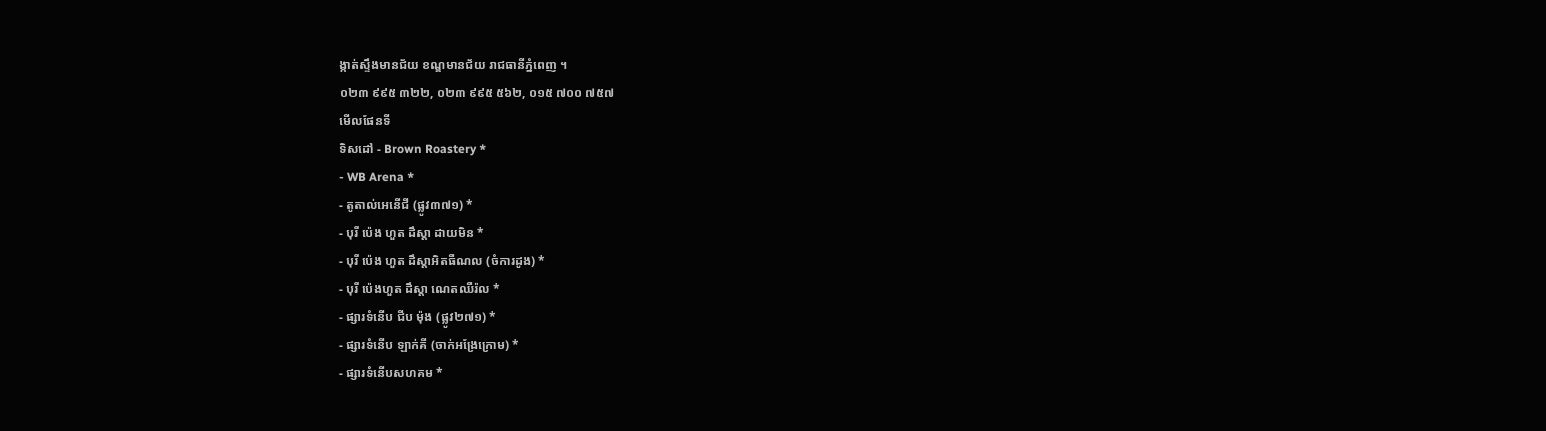ង្កាត់ស្ទឹងមានជ័យ ខណ្ឌមានជ័យ រាជធានីភ្នំពេញ ។
០២៣ ៩៩៥ ៣២២, ០២៣ ៩៩៥ ៥៦២, ០១៥ ៧០០ ៧៥៧
មើលផែនទី
ទិសដៅ - Brown Roastery *
- WB Arena *
- តូតាល់អេនើជី (ផ្លូវ៣៧១) *
- បុរី ប៉េង ហួត ដឹស្តា ដាយមិន *
- បុរី ប៉េង ហួត ដឹស្តាអិតធឺណល (ចំការដូង) *
- បុរី ប៉េងហួត ដឹស្តា ណេតឈឺរ៉ល *
- ផ្សារទំនើប ជីប ម៉ុង (ផ្លូវ២៧១) *
- ផ្សារទំនើប ឡាក់គី (ចាក់អង្រែក្រោម) *
- ផ្សារទំនើបសហគម *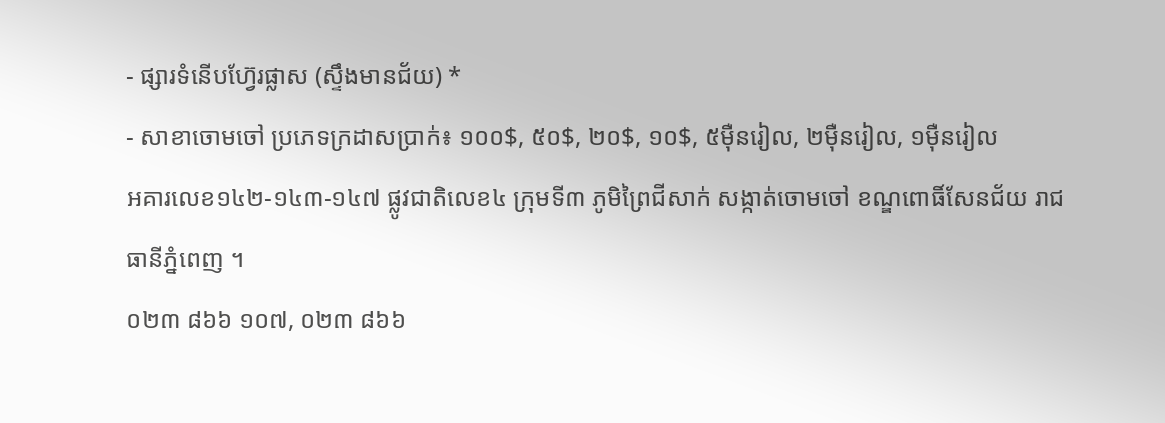- ផ្សារទំនើបហ៊្វែរផ្លាស (ស្ទឹងមានជ័យ) *
- សាខាចោមចៅ ប្រភេទក្រដាសប្រាក់៖ ១០០$, ៥០$, ២០$, ១០$, ៥ម៉ឺនរៀល, ២ម៉ឺនរៀល, ១ម៉ឺនរៀល
អគារលេខ១៤២-១៤៣-១៤៧ ផ្លូវជាតិលេខ៤ ក្រុមទី៣ ភូមិព្រៃជីសាក់ សង្កាត់ចោមចៅ ខណ្ឌពោធិ៍សែនជ័យ រាជធានីភ្នំពេញ ។
០២៣ ៨៦៦ ១០៧, ០២៣ ៨៦៦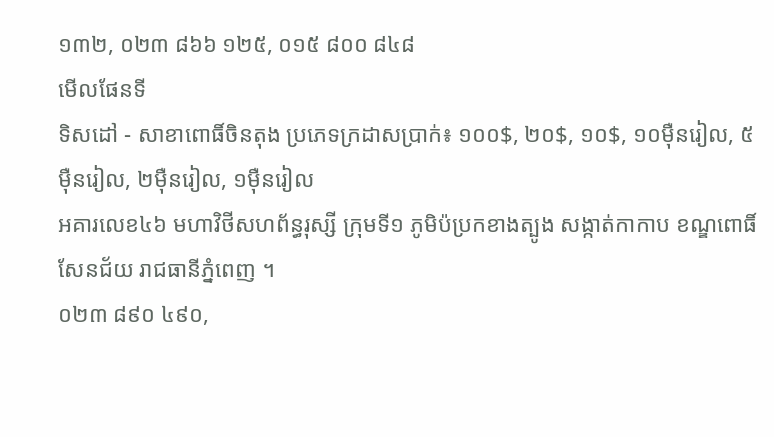១៣២, ០២៣ ៨៦៦ ១២៥, ០១៥ ៨០០ ៨៤៨
មើលផែនទី
ទិសដៅ - សាខាពោធិ៍ចិនតុង ប្រភេទក្រដាសប្រាក់៖ ១០០$, ២០$, ១០$, ១០ម៉ឺនរៀល, ៥ម៉ឺនរៀល, ២ម៉ឺនរៀល, ១ម៉ឺនរៀល
អគារលេខ៤៦ មហាវិថីសហព័ន្ធរុស្សី ក្រុមទី១ ភូមិប៉ប្រកខាងត្បូង សង្កាត់កាកាប ខណ្ឌពោធិ៍សែនជ័យ រាជធានីភ្នំពេញ ។
០២៣ ៨៩០ ៤៩០,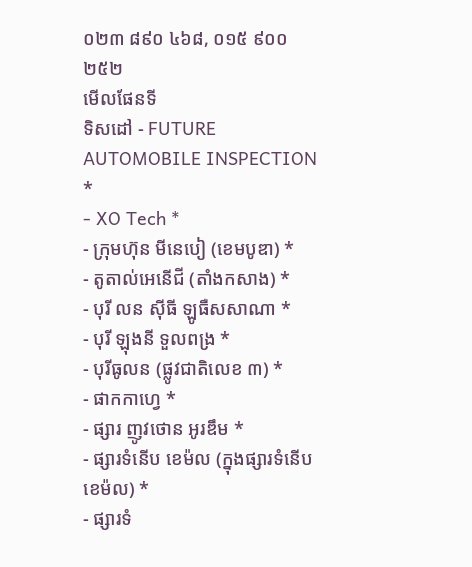០២៣ ៨៩០ ៤៦៨, ០១៥ ៩០០ ២៥២
មើលផែនទី
ទិសដៅ - FUTURE AUTOMOBILE INSPECTION *
- XO Tech *
- ក្រុមហ៊ុន មីនេបៀ (ខេមបូឌា) *
- តូតាល់អេនើជី (តាំងកសាង) *
- បុរី លន ស៊ីធី ឡូធឺសសាណា *
- បុរី ឡុងនី ទួលពង្រ *
- បុរីធូលន (ផ្លូវជាតិលេខ ៣) *
- ផាកកាហ្វេ *
- ផ្សារ ញូវថោន អូរឌឹម *
- ផ្សារទំនើប ខេម៉ល (ក្នុងផ្សារទំនើប ខេម៉ល) *
- ផ្សារទំ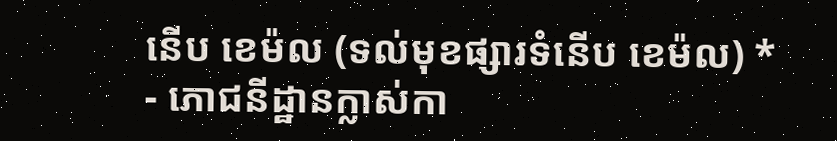នើប ខេម៉ល (ទល់មុខផ្សារទំនើប ខេម៉ល) *
- ភោជនីដ្ឋានក្លាស់កា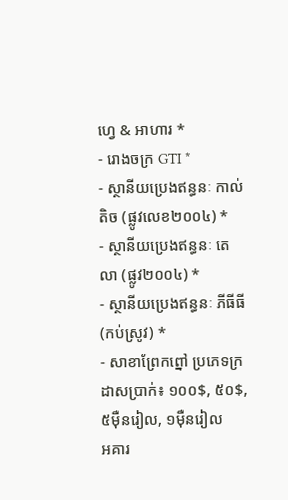ហ្វេ & អាហារ *
- រោងចក្រ GTI *
- ស្ថានីយប្រេងឥន្ធនៈ កាល់តិច (ផ្លូវលេខ២០០៤) *
- ស្ថានីយប្រេងឥន្ធនៈ តេលា (ផ្លូវ២០០៤) *
- ស្ថានីយប្រេងឥន្ធនៈ ភីធីធី (កប់ស្រូវ) *
- សាខាព្រែកព្នៅ ប្រភេទក្រដាសប្រាក់៖ ១០០$, ៥០$, ៥ម៉ឺនរៀល, ១ម៉ឺនរៀល
អគារ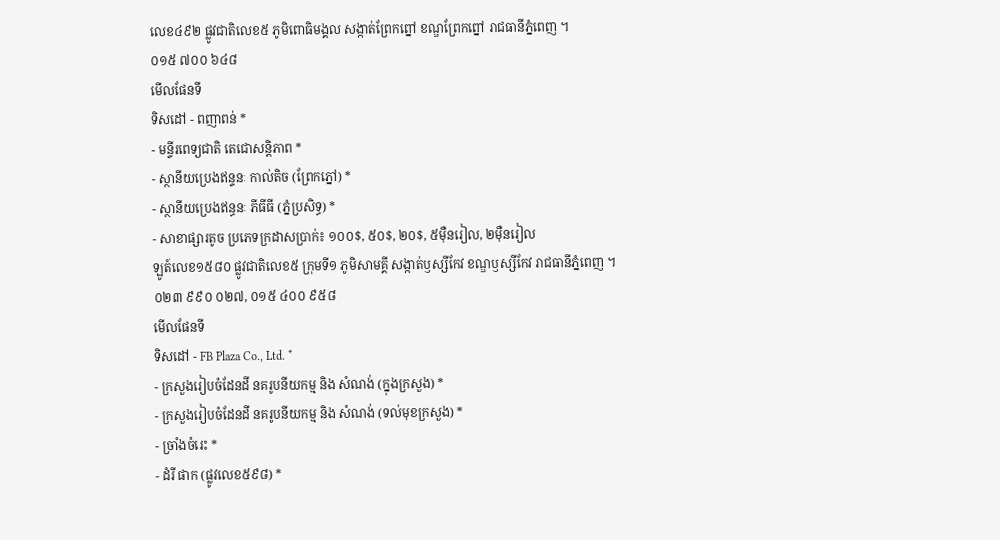លេខ៤៩២ ផ្លូវជាតិលេខ៥ ភូមិពោធិមង្គល សង្កាត់ព្រែកព្នៅ ខណ្ឌព្រែកព្នៅ រាជធានីភ្នំពេញ ។
០១៥ ៧០០ ៦៤៨
មើលផែនទី
ទិសដៅ - ពញាពន់ *
- មន្ទីរពេទ្យជាតិ តេជោសន្តិភាព *
- ស្ថានីយប្រេងឥន្ទនៈ កាល់តិច (ព្រែកភ្នៅ) *
- ស្ថានីយប្រេងឥន្ធនៈ ភីធីធី (ភ្នំប្រសិទ្ធ) *
- សាខាផ្សារតូច ប្រភេទក្រដាសប្រាក់៖ ១០០$, ៥០$, ២០$, ៥ម៉ឺនរៀល, ២ម៉ឺនរៀល
ឡូត៍លេខ១៥៨០ ផ្លូវជាតិលេខ៥ ក្រុមទី១ ភូមិសាមគ្គី សង្កាត់ឫស្សីកែវ ខណ្ឌឫស្សីកែវ រាជធានីភ្នំពេញ ។
០២៣ ៩៩០ ០២៧, ០១៥ ៤០០ ៩៥៨
មើលផែនទី
ទិសដៅ - FB Plaza Co., Ltd. *
- ក្រសួងរៀបចំដែនដី នគរូបនីយកម្ម និង សំណង់ (ក្នុងក្រសួង) *
- ក្រសួងរៀបចំដែនដី នគរូបនីយកម្ម និង សំណង់ (ទល់មុខក្រសួង) *
- ច្រាំងចំរេះ *
- ដំរី ផាក (ផ្លូវលេខ៥៩៨) *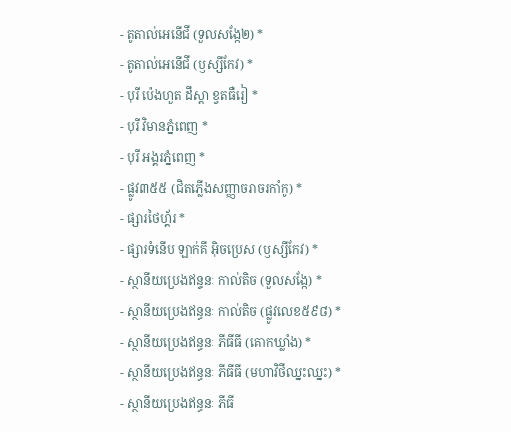- តូតាល់អេនើជី (ទួលសង្កែ២) *
- តូតាល់អេនើជី (ឫស្សីកែវ) *
- បុរី ប៉េងហួត ដឹស្តា ខ្វតធឺរៀ *
- បុរី វិមានភ្នំពេញ *
- បុរី អង្គរភ្នំពេញ *
- ផ្លូវ៣៥៥ (ជិតភ្លើងសញ្ញាចរាចរកាំកូ) *
- ផ្សារថៃហ្គ័រ *
- ផ្សារទំនើប ឡាក់គី អ៊ិចប្រេស (ឫស្សីកែវ) *
- ស្ថានីយប្រេងឥន្ទនៈ កាល់តិច (ទួលសង្កែ) *
- ស្ថានីយប្រេងឥន្ធនៈ កាល់តិច (ផ្លូវលេខ៥៩៨) *
- ស្ថានីយប្រេងឥន្ធនៈ ភីធីធី (គោកឃ្លាំង) *
- ស្ថានីយប្រេងឥន្ធនៈ ភីធីធី (មហាវិថីឈ្នះឈ្នះ) *
- ស្ថានីយប្រេងឥន្ធនៈ ភីធី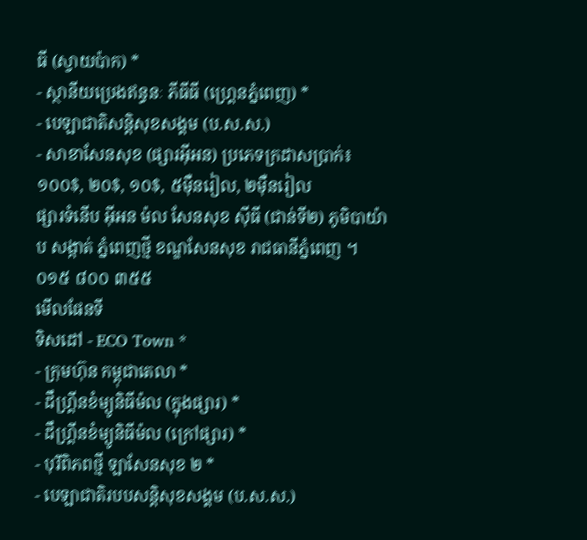ធី (ស្វាយប៉ាក) *
- ស្ថានីយប្រេងឥន្ធនៈ ភីធីធី (ហ្គ្រេនភ្នំពេញ) *
- បេឡាជាតិសន្តិសុខសង្គម (ប.ស.ស.)
- សាខាសែនសុខ (ផ្សារអ៊ីអន) ប្រភេទក្រដាសប្រាក់៖ ១០០$, ២០$, ១០$, ៥ម៉ឺនរៀល, ២ម៉ឺនរៀល
ផ្សារទំនើប អ៊ីអន ម៉ល សែនសុខ ស៊ីធី (ជាន់ទី២) ភូមិបាយ៉ាប សង្កាត់ ភ្នំពេញថ្មី ខណ្ឌសែនសុខ រាជធានីភ្នំពេញ ។
០១៥ ៨០០ ៣៥៥
មើលផែនទី
ទិសដៅ - ECO Town *
- ក្រុមហ៊ុន កម្ពុជាតេលា *
- ដឹហ្គ្រីនខំម្យូនិធីម៉ល (ក្នុងផ្សារ) *
- ដឹហ្គ្រីនខំម្យូនិធីម៉ល (ក្រៅផ្សារ) *
- បុរីពិភពថ្មី ឡាសែនសុខ ២ *
- បេឡាជាតិរបបសន្តិសុខសង្គម (ប.ស.ស.)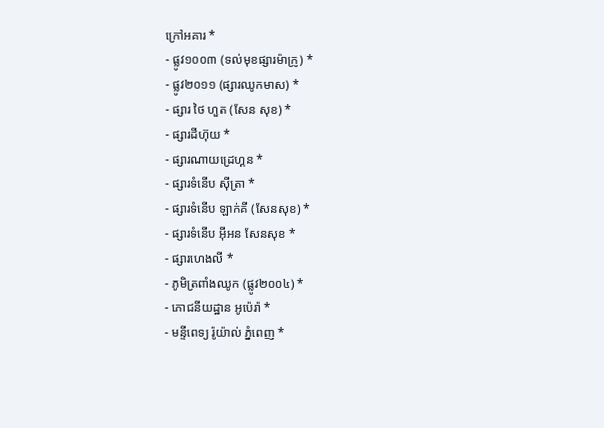ក្រៅអគារ *
- ផ្លូវ១០០៣ (ទល់មុខផ្សារម៉ាក្រូ) *
- ផ្លូវ២០១១ (ផ្សារឈូកមាស) *
- ផ្សារ ថៃ ហួត (សែន សុខ) *
- ផ្សារដីហ៊ុយ *
- ផ្សារណាយដ្រេហ្គន *
- ផ្សារទំនើប ស៊ីត្រា *
- ផ្សារទំនើប ឡាក់គី (សែនសុខ) *
- ផ្សារទំនើប អ៊ីអន សែនសុខ *
- ផ្សារហេងលី *
- ភូមិត្រពាំងឈូក (ផ្លូវ២០០៤) *
- ភោជនីយដ្ឋាន អូប៉េរ៉ា *
- មន្ទីពេទ្យ រ៉ូយ៉ាល់ ភ្នំពេញ *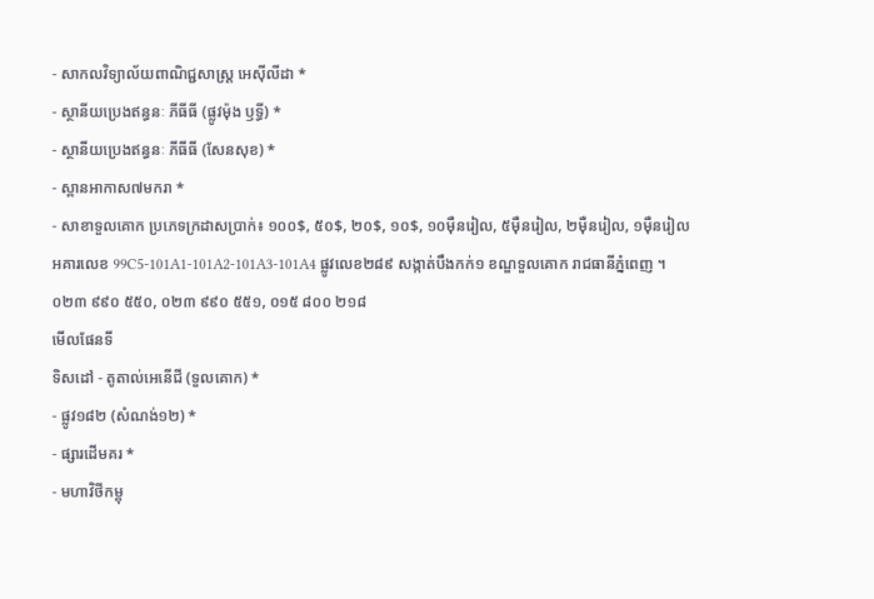- សាកលវិទ្យាល័យពាណិជ្ជសាស្ត្រ អេស៊ីលីដា *
- ស្ថានីយប្រេងឥន្ធនៈ ភីធីធី (ផ្លូវម៉ុង ឫទ្ធី) *
- ស្ថានីយប្រេងឥន្ធនៈ ភីធីធី (សែនសុខ) *
- ស្ពានអាកាស៧មករា *
- សាខាទួលគោក ប្រភេទក្រដាសប្រាក់៖ ១០០$, ៥០$, ២០$, ១០$, ១០ម៉ឺនរៀល, ៥ម៉ឺនរៀល, ២ម៉ឺនរៀល, ១ម៉ឺនរៀល
អគារលេខ 99C5-101A1-101A2-101A3-101A4 ផ្លូវលេខ២៨៩ សង្កាត់បឹងកក់១ ខណ្ឌទួលគោក រាជធានីភ្នំពេញ ។
០២៣ ៩៩០ ៥៥០, ០២៣ ៩៩០ ៥៥១, ០១៥ ៨០០ ២១៨
មើលផែនទី
ទិសដៅ - តូតាល់អេនើជី (ទួលគោក) *
- ផ្លូវ១៨២ (សំណង់១២) *
- ផ្សារដើមគរ *
- មហាវិថីកម្ពុ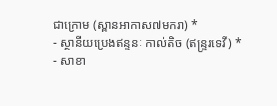ជាក្រោម (ស្ពានអាកាស៧មករា) *
- ស្ថានីយប្រេងឥន្ទនៈ កាល់តិច (ឥន្រ្ទរទេវី) *
- សាខា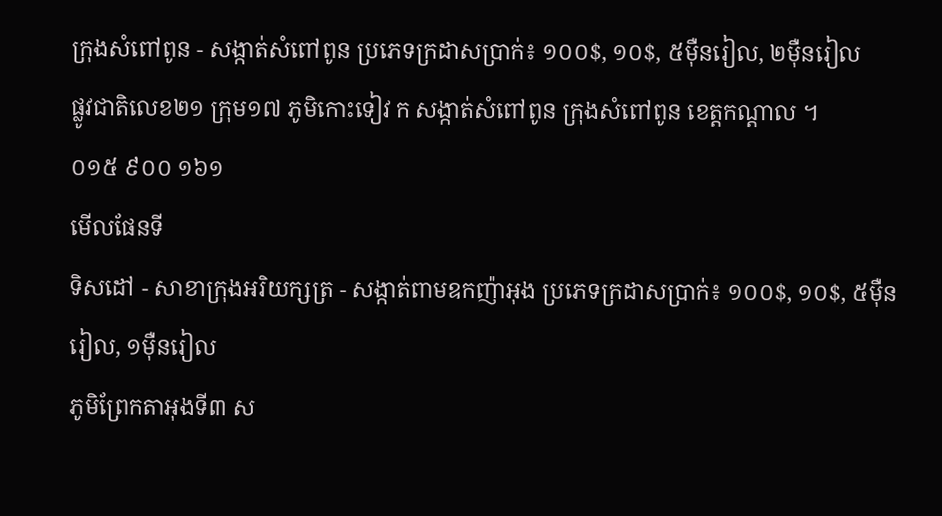ក្រុងសំពៅពូន - សង្កាត់សំពៅពូន ប្រភេទក្រដាសប្រាក់៖ ១០០$, ១០$, ៥ម៉ឺនរៀល, ២ម៉ឺនរៀល
ផ្លូវជាតិលេខ២១ ក្រុម១៧ ភូមិកោះទៀវ ក សង្កាត់សំពៅពូន ក្រុងសំពៅពូន ខេត្តកណ្តាល ។
០១៥ ៩០០ ១៦១
មើលផែនទី
ទិសដៅ - សាខាក្រុងអរិយក្សត្រ - សង្កាត់ពាមឧកញ៉ាអុង ប្រភេទក្រដាសប្រាក់៖ ១០០$, ១០$, ៥ម៉ឺនរៀល, ១ម៉ឺនរៀល
ភូមិព្រែកតាអុងទី៣ ស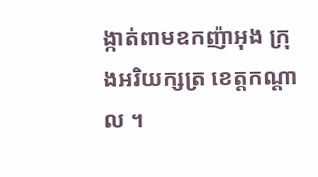ង្កាត់ពាមឧកញ៉ាអុង ក្រុងអរិយក្សត្រ ខេត្តកណ្តាល ។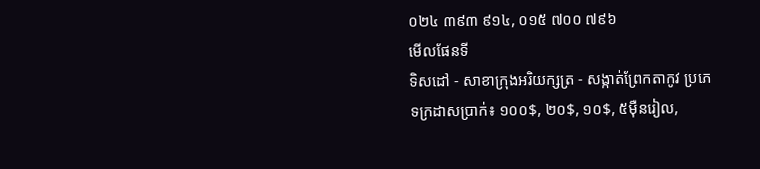០២៤ ៣៩៣ ៩១៤, ០១៥ ៧០០ ៧៩៦
មើលផែនទី
ទិសដៅ - សាខាក្រុងអរិយក្សត្រ - សង្កាត់ព្រែកតាកូវ ប្រភេទក្រដាសប្រាក់៖ ១០០$, ២០$, ១០$, ៥ម៉ឺនរៀល,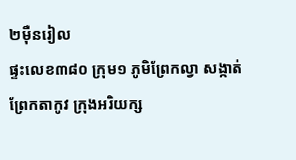២ម៉ឺនរៀល
ផ្ទះលេខ៣៨០ ក្រុម១ ភូមិព្រែកល្វា សង្កាត់ព្រែកតាកូវ ក្រុងអរិយក្ស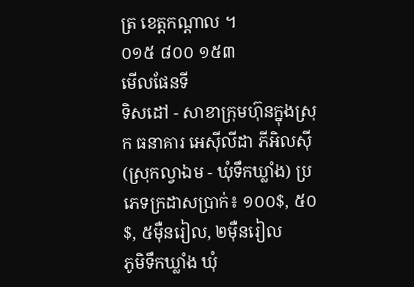ត្រ ខេត្តកណ្តាល ។
០១៥ ៨០០ ១៥៣
មើលផែនទី
ទិសដៅ - សាខាក្រុមហ៊ុនក្នុងស្រុក ធនាគារ អេស៊ីលីដា ភីអិលស៊ី (ស្រុកល្វាឯម - ឃុំទឹកឃ្លាំង) ប្រភេទក្រដាសប្រាក់៖ ១០០$, ៥០$, ៥ម៉ឺនរៀល, ២ម៉ឺនរៀល
ភូមិទឹកឃ្លាំង ឃុំ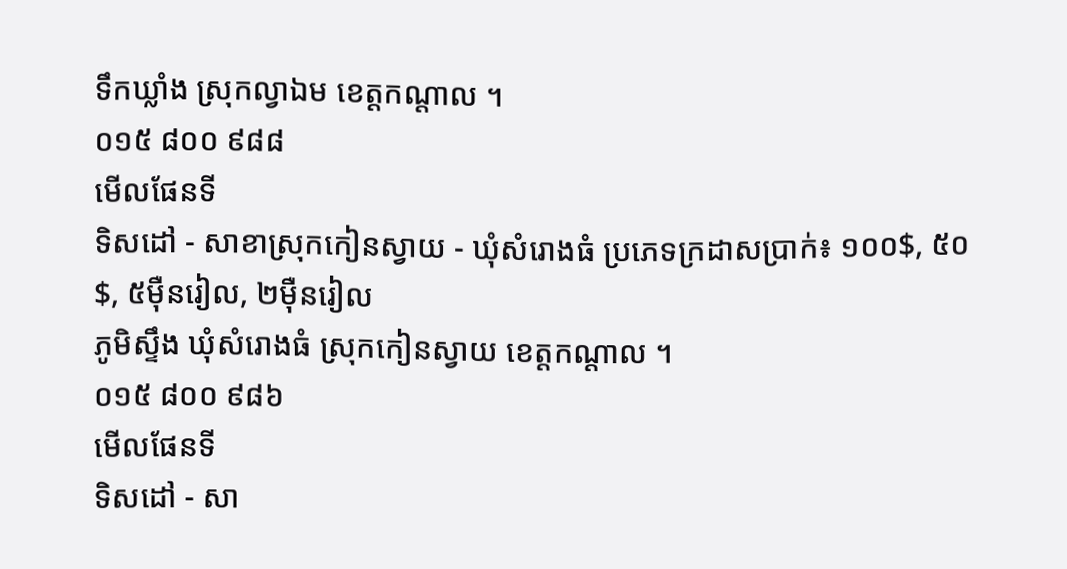ទឹកឃ្លាំង ស្រុកល្វាឯម ខេត្តកណ្តាល ។
០១៥ ៨០០ ៩៨៨
មើលផែនទី
ទិសដៅ - សាខាស្រុកកៀនស្វាយ - ឃុំសំរោងធំ ប្រភេទក្រដាសប្រាក់៖ ១០០$, ៥០$, ៥ម៉ឺនរៀល, ២ម៉ឺនរៀល
ភូមិស្ទឹង ឃុំសំរោងធំ ស្រុកកៀនស្វាយ ខេត្តកណ្តាល ។
០១៥ ៨០០ ៩៨៦
មើលផែនទី
ទិសដៅ - សា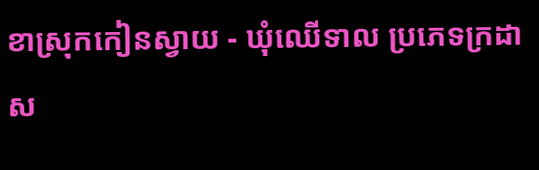ខាស្រុកកៀនស្វាយ - ឃុំឈើទាល ប្រភេទក្រដាស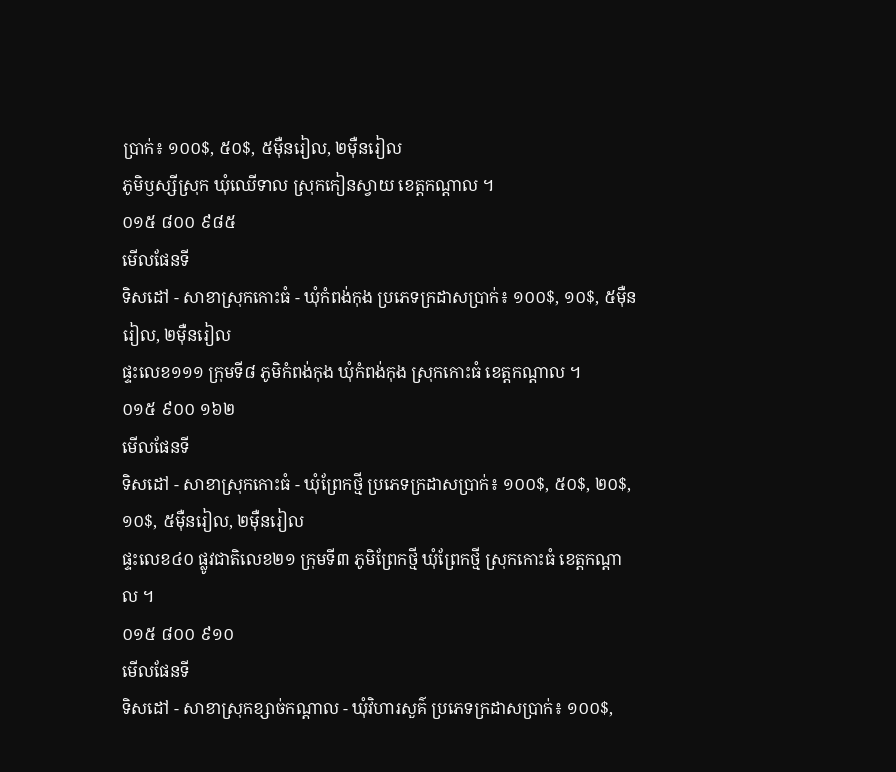ប្រាក់៖ ១០០$, ៥០$, ៥ម៉ឺនរៀល, ២ម៉ឺនរៀល
ភូមិឫស្សីស្រុក ឃុំឈើទាល ស្រុកកៀនស្វាយ ខេត្តកណ្តាល ។
០១៥ ៨០០ ៩៨៥
មើលផែនទី
ទិសដៅ - សាខាស្រុកកោះធំ - ឃុំកំពង់កុង ប្រភេទក្រដាសប្រាក់៖ ១០០$, ១០$, ៥ម៉ឺនរៀល, ២ម៉ឺនរៀល
ផ្ទះលេខ១១១ ក្រុមទី៨ ភូមិកំពង់កុង ឃុំកំពង់កុង ស្រុកកោះធំ ខេត្តកណ្តាល ។
០១៥ ៩០០ ១៦២
មើលផែនទី
ទិសដៅ - សាខាស្រុកកោះធំ - ឃុំព្រែកថ្មី ប្រភេទក្រដាសប្រាក់៖ ១០០$, ៥០$, ២០$, ១០$, ៥ម៉ឺនរៀល, ២ម៉ឺនរៀល
ផ្ទះលេខ៤០ ផ្លូវជាតិលេខ២១ ក្រុមទី៣ ភូមិព្រែកថ្មី ឃុំព្រែកថ្មី ស្រុកកោះធំ ខេត្តកណ្ដាល ។
០១៥ ៨០០ ៩១០
មើលផែនទី
ទិសដៅ - សាខាស្រុកខ្សាច់កណ្តាល - ឃុំវិហារសួគ៌ ប្រភេទក្រដាសប្រាក់៖ ១០០$,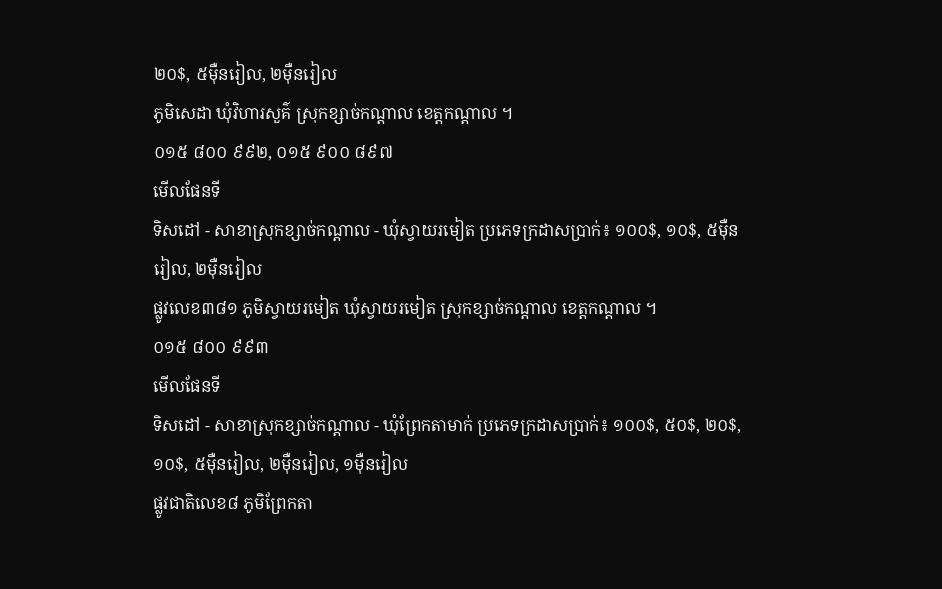២០$, ៥ម៉ឺនរៀល, ២ម៉ឺនរៀល
ភូមិសេដា ឃុំវិហារសួគ៌ ស្រុកខ្សាច់កណ្តាល ខេត្តកណ្តាល ។
០១៥ ៨០០ ៩៩២, ០១៥ ៩០០ ៨៩៧
មើលផែនទី
ទិសដៅ - សាខាស្រុកខ្សាច់កណ្តាល - ឃុំស្វាយរមៀត ប្រភេទក្រដាសប្រាក់៖ ១០០$, ១០$, ៥ម៉ឺនរៀល, ២ម៉ឺនរៀល
ផ្លូវលេខ៣៨១ ភូមិស្វាយរមៀត ឃុំស្វាយរមៀត ស្រុកខ្សាច់កណ្ដាល ខេត្តកណ្ដាល ។
០១៥ ៨០០ ៩៩៣
មើលផែនទី
ទិសដៅ - សាខាស្រុកខ្សាច់កណ្តាល - ឃុំព្រែកតាមាក់ ប្រភេទក្រដាសប្រាក់៖ ១០០$, ៥០$, ២០$, ១០$, ៥ម៉ឺនរៀល, ២ម៉ឺនរៀល, ១ម៉ឺនរៀល
ផ្លូវជាតិលេខ៨ ភូមិព្រែកតា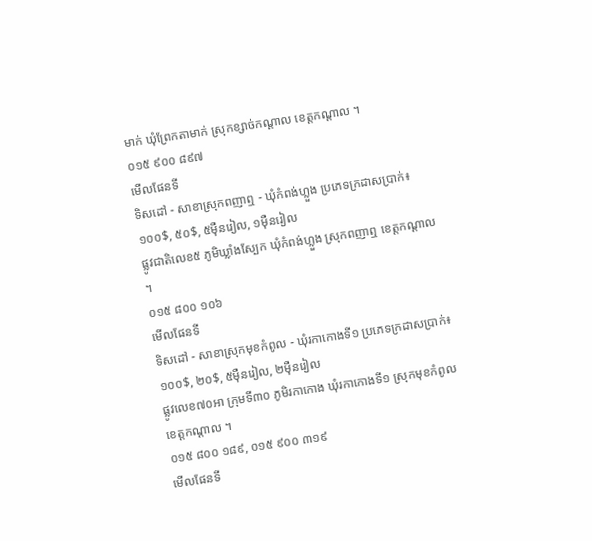មាក់ ឃុំព្រែកតាមាក់ ស្រុកខ្សាច់កណ្តាល ខេត្តកណ្តាល ។
០១៥ ៩០០ ៨៩៧
មើលផែនទី
ទិសដៅ - សាខាស្រុកពញាឮ - ឃុំកំពង់ហ្លួង ប្រភេទក្រដាសប្រាក់៖ ១០០$, ៥០$, ៥ម៉ឺនរៀល, ១ម៉ឺនរៀល
ផ្លូវជាតិលេខ៥ ភូមិឃ្លាំងស្បែក ឃុំកំពង់ហ្លួង ស្រុកពញាឮ ខេត្តកណ្តាល ។
០១៥ ៨០០ ១០៦
មើលផែនទី
ទិសដៅ - សាខាស្រុកមុខកំពូល - ឃុំរកាកោងទី១ ប្រភេទក្រដាសប្រាក់៖ ១០០$, ២០$, ៥ម៉ឺនរៀល, ២ម៉ឺនរៀល
ផ្លូវលេខ៧០អា ក្រុមទី៣០ ភូមិរកាកោង ឃុំរកាកោងទី១ ស្រុកមុខកំពូល ខេត្តកណ្តាល ។
០១៥ ៨០០ ១៨៩, ០១៥ ៩០០ ៣១៩
មើលផែនទី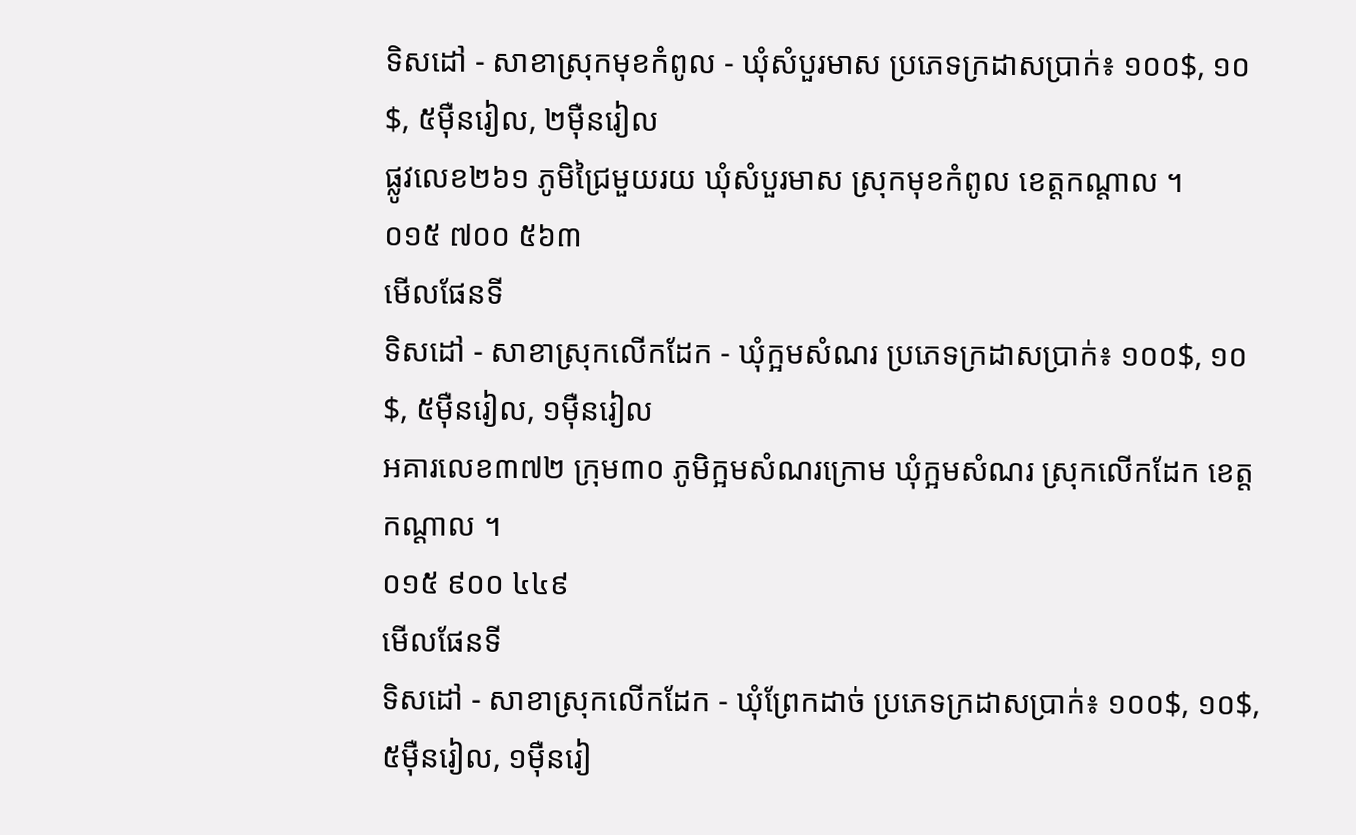ទិសដៅ - សាខាស្រុកមុខកំពូល - ឃុំសំបួរមាស ប្រភេទក្រដាសប្រាក់៖ ១០០$, ១០$, ៥ម៉ឺនរៀល, ២ម៉ឺនរៀល
ផ្លូវលេខ២៦១ ភូមិជ្រៃមួយរយ ឃុំសំបួរមាស ស្រុកមុខកំពូល ខេត្តកណ្តាល ។
០១៥ ៧០០ ៥៦៣
មើលផែនទី
ទិសដៅ - សាខាស្រុកលើកដែក - ឃុំក្អមសំណរ ប្រភេទក្រដាសប្រាក់៖ ១០០$, ១០$, ៥ម៉ឺនរៀល, ១ម៉ឺនរៀល
អគារលេខ៣៧២ ក្រុម៣០ ភូមិក្អមសំណរក្រោម ឃុំក្អមសំណរ ស្រុកលើកដែក ខេត្តកណ្តាល ។
០១៥ ៩០០ ៤៤៩
មើលផែនទី
ទិសដៅ - សាខាស្រុកលើកដែក - ឃុំព្រែកដាច់ ប្រភេទក្រដាសប្រាក់៖ ១០០$, ១០$, ៥ម៉ឺនរៀល, ១ម៉ឺនរៀ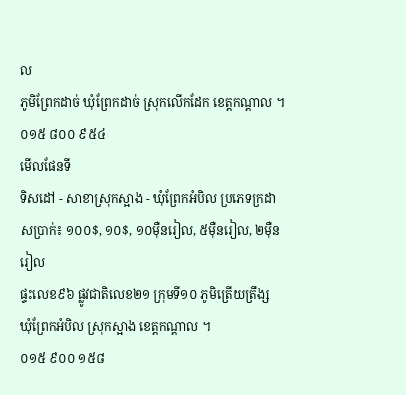ល
ភូមិព្រែកដាច់ ឃុំព្រែកដាច់ ស្រុកលើកដែក ខេត្តកណ្តាល ។
០១៥ ៨០០ ៩៥៤
មើលផែនទី
ទិសដៅ - សាខាស្រុកស្អាង - ឃុំព្រែកអំបិល ប្រភេទក្រដាសប្រាក់៖ ១០០$, ១០$, ១០ម៉ឺនរៀល, ៥ម៉ឺនរៀល, ២ម៉ឺនរៀល
ផ្ទះលេខ៩៦ ផ្លូវជាតិលេខ២១ ក្រុមទី១០ ភូមិត្រើយត្រឹង្ស ឃុំព្រែកអំបិល ស្រុកស្អាង ខេត្តកណ្តាល ។
០១៥ ៩០០ ១៥៨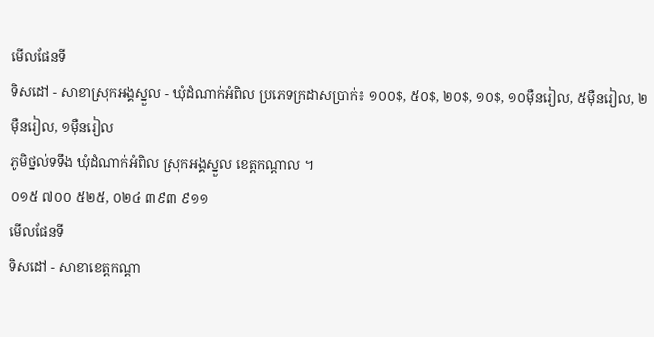មើលផែនទី
ទិសដៅ - សាខាស្រុកអង្គស្នួល - ឃុំដំណាក់អំពិល ប្រភេទក្រដាសប្រាក់៖ ១០០$, ៥០$, ២០$, ១០$, ១០ម៉ឺនរៀល, ៥ម៉ឺនរៀល, ២ម៉ឺនរៀល, ១ម៉ឺនរៀល
ភូមិថ្នល់ទទឹង ឃុំដំណាក់អំពិល ស្រុកអង្គស្នួល ខេត្តកណ្តាល ។
០១៥ ៧០០ ៥២៥, ០២៤ ៣៩៣ ៩១១
មើលផែនទី
ទិសដៅ - សាខាខេត្តកណ្តា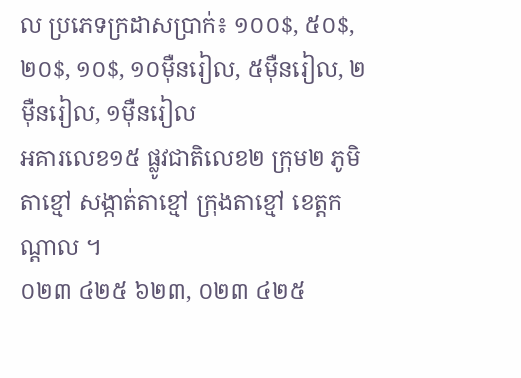ល ប្រភេទក្រដាសប្រាក់៖ ១០០$, ៥០$, ២០$, ១០$, ១០ម៉ឺនរៀល, ៥ម៉ឺនរៀល, ២ម៉ឺនរៀល, ១ម៉ឺនរៀល
អគារលេខ១៥ ផ្លូវជាតិលេខ២ ក្រុម២ ភូមិតាខ្មៅ សង្កាត់តាខ្មៅ ក្រុងតាខ្មៅ ខេត្តកណ្តាល ។
០២៣ ៤២៥ ៦២៣, ០២៣ ៤២៥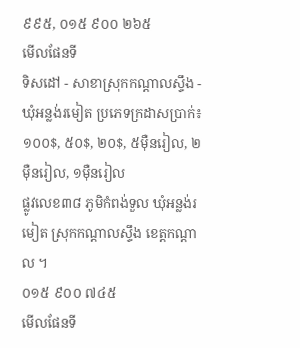៩៩៥, ០១៥ ៩០០ ២៦៥
មើលផែនទី
ទិសដៅ - សាខាស្រុកកណ្តាលស្ទឹង - ឃុំអន្លង់រមៀត ប្រភេទក្រដាសប្រាក់៖ ១០០$, ៥០$, ២០$, ៥ម៉ឺនរៀល, ២ម៉ឺនរៀល, ១ម៉ឺនរៀល
ផ្លូវលេខ៣៨ ភូមិកំពង់ទួល ឃុំអន្លង់រមៀត ស្រុកកណ្តាលស្ទឹង ខេត្តកណ្តាល ។
០១៥ ៩០០ ៧៤៥
មើលផែនទី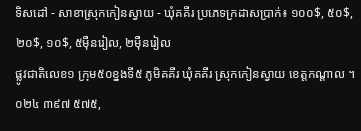ទិសដៅ - សាខាស្រុកកៀនស្វាយ - ឃុំគគីរ ប្រភេទក្រដាសប្រាក់៖ ១០០$, ៥០$, ២០$, ១០$, ៥ម៉ឺនរៀល, ២ម៉ឺនរៀល
ផ្លូវជាតិលេខ១ ក្រុម៥០ខ្នងទី៥ ភូមិគគីរ ឃុំគគីរ ស្រុកកៀនស្វាយ ខេត្តកណ្តាល ។
០២៤ ៣៩៧ ៥៧៥,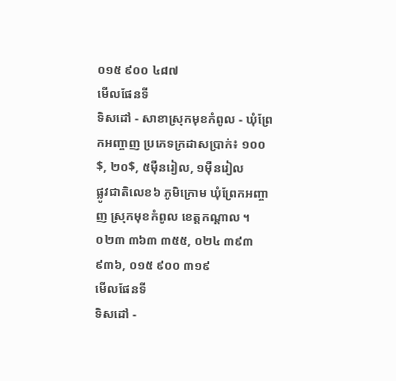០១៥ ៩០០ ៤៨៧
មើលផែនទី
ទិសដៅ - សាខាស្រុកមុខកំពូល - ឃុំព្រែកអញ្ចាញ ប្រភេទក្រដាសប្រាក់៖ ១០០$, ២០$, ៥ម៉ឺនរៀល, ១ម៉ឺនរៀល
ផ្លូវជាតិលេខ៦ ភូមិក្រោម ឃុំព្រែកអញ្ចាញ ស្រុកមុខកំពូល ខេត្តកណ្តាល ។
០២៣ ៣៦៣ ៣៥៥, ០២៤ ៣៩៣ ៩៣៦, ០១៥ ៩០០ ៣១៩
មើលផែនទី
ទិសដៅ -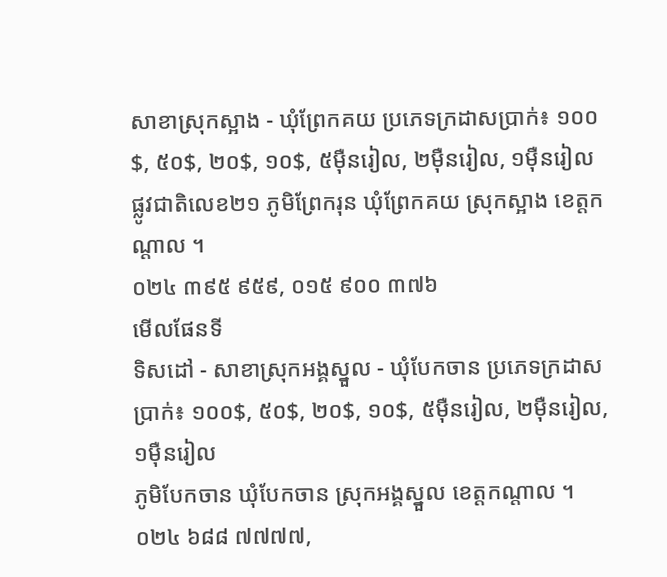សាខាស្រុកស្អាង - ឃុំព្រែកគយ ប្រភេទក្រដាសប្រាក់៖ ១០០$, ៥០$, ២០$, ១០$, ៥ម៉ឺនរៀល, ២ម៉ឺនរៀល, ១ម៉ឺនរៀល
ផ្លូវជាតិលេខ២១ ភូមិព្រែករុន ឃុំព្រែកគយ ស្រុកស្អាង ខេត្តកណ្តាល ។
០២៤ ៣៩៥ ៩៥៩, ០១៥ ៩០០ ៣៧៦
មើលផែនទី
ទិសដៅ - សាខាស្រុកអង្គស្នួល - ឃុំបែកចាន ប្រភេទក្រដាសប្រាក់៖ ១០០$, ៥០$, ២០$, ១០$, ៥ម៉ឺនរៀល, ២ម៉ឺនរៀល, ១ម៉ឺនរៀល
ភូមិបែកចាន ឃុំបែកចាន ស្រុកអង្គស្នួល ខេត្តកណ្តាល ។
០២៤ ៦៨៨ ៧៧៧៧,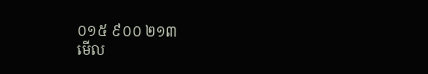០១៥ ៩០០ ២១៣
មើល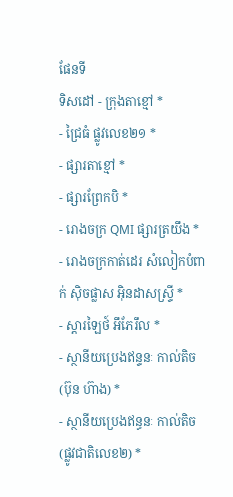ផែនទី
ទិសដៅ - ក្រុងតាខ្មៅ *
- ជ្រៃធំ ផ្លូវលេខ២១ *
- ផ្សារតាខ្មៅ *
- ផ្សារព្រែកបិ *
- រោងចក្រ QMI ផ្សារត្រយឹង *
- រោងចក្រកាត់ដេរ សំលៀកបំពាក់ ស៊ិចផ្លាស អ៊ិនដាសស្រ្ទី *
- ស្តារឡៃថ៍ អឹភែរឹល *
- ស្ថានីយប្រេងឥន្ទនៈ កាល់តិច (ប៊ុន ហ៊ាង) *
- ស្ថានីយប្រេងឥន្ធនៈ កាល់តិច (ផ្លូវជាតិលេខ២) *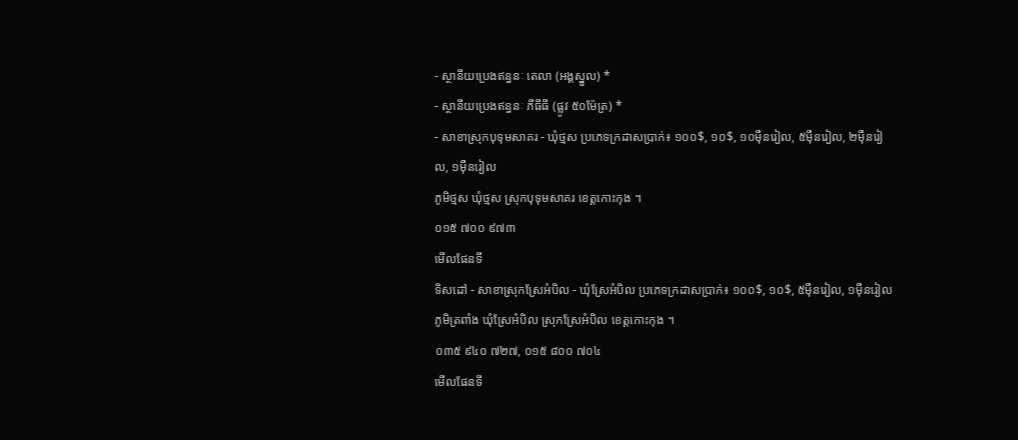- ស្ថានីយប្រេងឥន្ធនៈ តេលា (អង្គស្នួល) *
- ស្ថានីយប្រេងឥន្ធនៈ ភីធីធី (ផ្លូវ ៥០ម៉ែត្រ) *
- សាខាស្រុកបុទុមសាគរ - ឃុំថ្មស ប្រភេទក្រដាសប្រាក់៖ ១០០$, ១០$, ១០ម៉ឺនរៀល, ៥ម៉ឺនរៀល, ២ម៉ឺនរៀល, ១ម៉ឺនរៀល
ភូមិថ្មស ឃុំថ្មស ស្រុកបុទុមសាគរ ខេត្តកោះកុង ។
០១៥ ៧០០ ៩៧៣
មើលផែនទី
ទិសដៅ - សាខាស្រុកស្រែអំបិល - ឃុំស្រែអំបិល ប្រភេទក្រដាសប្រាក់៖ ១០០$, ១០$, ៥ម៉ឺនរៀល, ១ម៉ឺនរៀល
ភូមិត្រពាំង ឃុំស្រែអំបិល ស្រុកស្រែអំបិល ខេត្តកោះកុង ។
០៣៥ ៩៤០ ៧២៧, ០១៥ ៨០០ ៧០៤
មើលផែនទី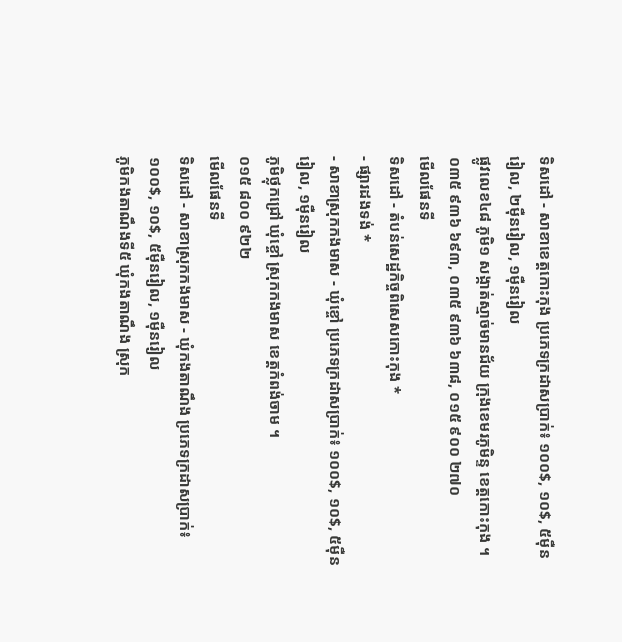ទិសដៅ - សាខាខេត្តកោះកុង ប្រភេទក្រដាសប្រាក់៖ ១០០$, ១០$, ៥ម៉ឺនរៀល, ២ម៉ឺនរៀល, ១ម៉ឺនរៀល
ផ្លូវលេខ៤៨ ភូមិ១ សង្កាត់ស្មាច់មានជ័យ ក្រុងខេមរភូមិន្ទ ខេត្តកោះកុង ។
០៣៥ ៩៣៦ ៦៩៣, ០៣៥ ៩៣៦ ៦៣៨, ០១៥ ៩០០ ២៧០
មើលផែនទី
ទិសដៅ - តំបន់សេដ្ឋកិច្ចពិសេសកោះកុង *
- ផ្សារដងទង់ *
- សាខាស្រុកកងមាស - ឃុំខ្ចៅ ប្រភេទក្រដាសប្រាក់៖ ១០០$, ១០$, ៥ម៉ឺនរៀល, ១ម៉ឺនរៀល
ភូមិថ្លុកជ្រៅ ឃុំខ្ចៅ ស្រុកកងមាស ខេត្តកំពង់ចាម ។
០១៥ ៨០០ ៩២២
មើលផែនទី
ទិសដៅ - សាខាស្រុកកងមាស - ឃុំកងតាណឹង ប្រភេទក្រដាសប្រាក់៖ ១០០$, ១០$, ៥ម៉ឺនរៀល, ១ម៉ឺនរៀល
ភូមិកងតាណឹងទី៥ ឃុំកងតាណឹង ស្រុក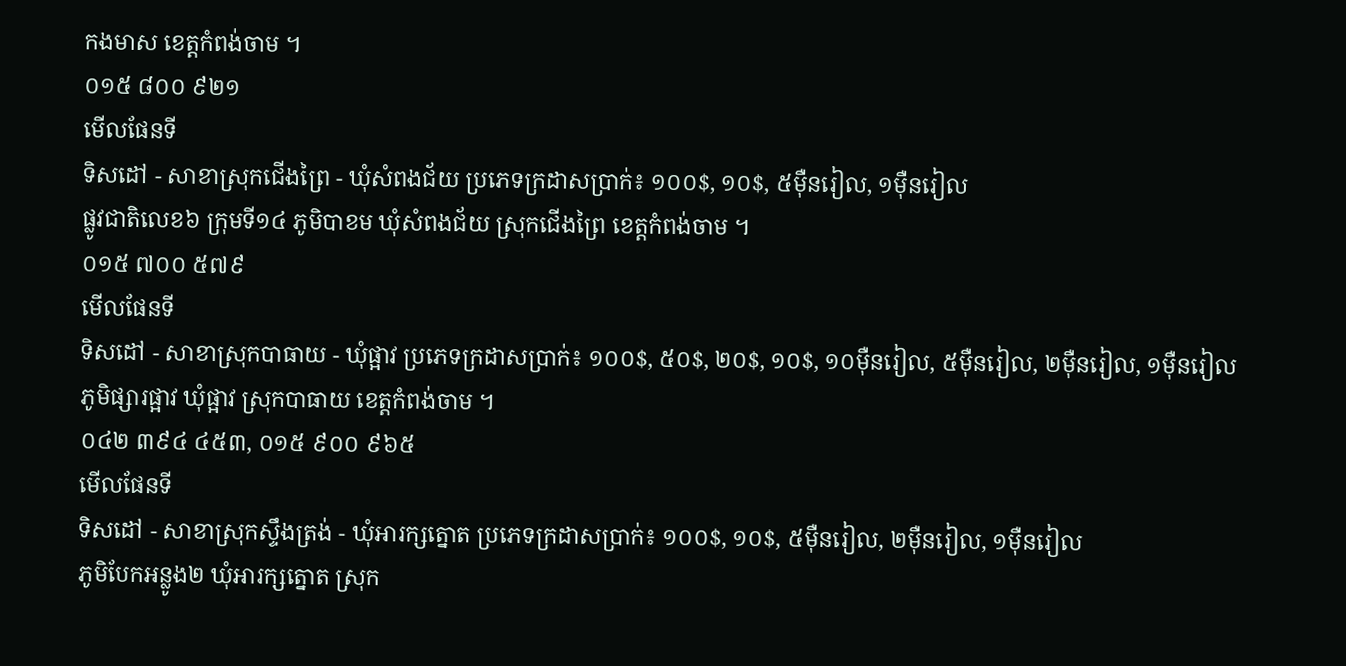កងមាស ខេត្តកំពង់ចាម ។
០១៥ ៨០០ ៩២១
មើលផែនទី
ទិសដៅ - សាខាស្រុកជើងព្រៃ - ឃុំសំពងជ័យ ប្រភេទក្រដាសប្រាក់៖ ១០០$, ១០$, ៥ម៉ឺនរៀល, ១ម៉ឺនរៀល
ផ្លូវជាតិលេខ៦ ក្រុមទី១៤ ភូមិបាខម ឃុំសំពងជ័យ ស្រុកជើងព្រៃ ខេត្តកំពង់ចាម ។
០១៥ ៧០០ ៥៧៩
មើលផែនទី
ទិសដៅ - សាខាស្រុកបាធាយ - ឃុំផ្អាវ ប្រភេទក្រដាសប្រាក់៖ ១០០$, ៥០$, ២០$, ១០$, ១០ម៉ឺនរៀល, ៥ម៉ឺនរៀល, ២ម៉ឺនរៀល, ១ម៉ឺនរៀល
ភូមិផ្សារផ្អាវ ឃុំផ្អាវ ស្រុកបាធាយ ខេត្តកំពង់ចាម ។
០៤២ ៣៩៤ ៤៥៣, ០១៥ ៩០០ ៩៦៥
មើលផែនទី
ទិសដៅ - សាខាស្រុកស្ទឹងត្រង់ - ឃុំអារក្សត្នោត ប្រភេទក្រដាសប្រាក់៖ ១០០$, ១០$, ៥ម៉ឺនរៀល, ២ម៉ឺនរៀល, ១ម៉ឺនរៀល
ភូមិបែកអន្លូង២ ឃុំអារក្សត្នោត ស្រុក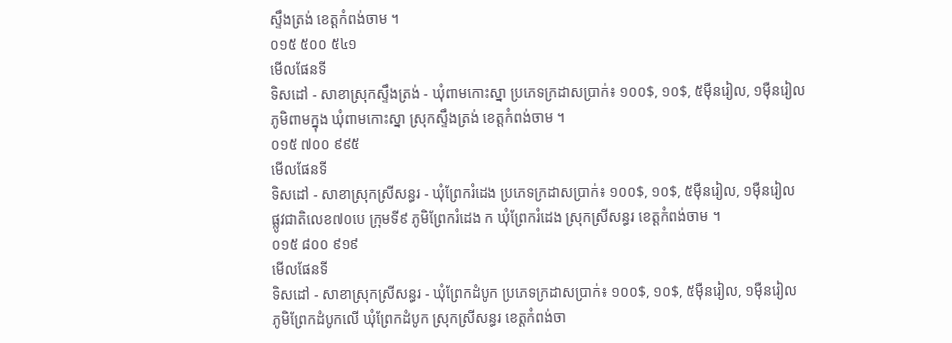ស្ទឹងត្រង់ ខេត្តកំពង់ចាម ។
០១៥ ៥០០ ៥៤១
មើលផែនទី
ទិសដៅ - សាខាស្រុកស្ទឹងត្រង់ - ឃុំពាមកោះស្នា ប្រភេទក្រដាសប្រាក់៖ ១០០$, ១០$, ៥ម៉ឺនរៀល, ១ម៉ឺនរៀល
ភូមិពាមក្នុង ឃុំពាមកោះស្នា ស្រុកស្ទឹងត្រង់ ខេត្តកំពង់ចាម ។
០១៥ ៧០០ ៩៩៥
មើលផែនទី
ទិសដៅ - សាខាស្រុកស្រីសន្ធរ - ឃុំព្រែករំដេង ប្រភេទក្រដាសប្រាក់៖ ១០០$, ១០$, ៥ម៉ឺនរៀល, ១ម៉ឺនរៀល
ផ្លូវជាតិលេខ៧០បេ ក្រុមទី៩ ភូមិព្រែករំដេង ក ឃុំព្រែករំដេង ស្រុកស្រីសន្ធរ ខេត្តកំពង់ចាម ។
០១៥ ៨០០ ៩១៩
មើលផែនទី
ទិសដៅ - សាខាស្រុកស្រីសន្ធរ - ឃុំព្រែកដំបូក ប្រភេទក្រដាសប្រាក់៖ ១០០$, ១០$, ៥ម៉ឺនរៀល, ១ម៉ឺនរៀល
ភូមិព្រែកដំបូកលើ ឃុំព្រែកដំបូក ស្រុកស្រីសន្ធរ ខេត្តកំពង់ចា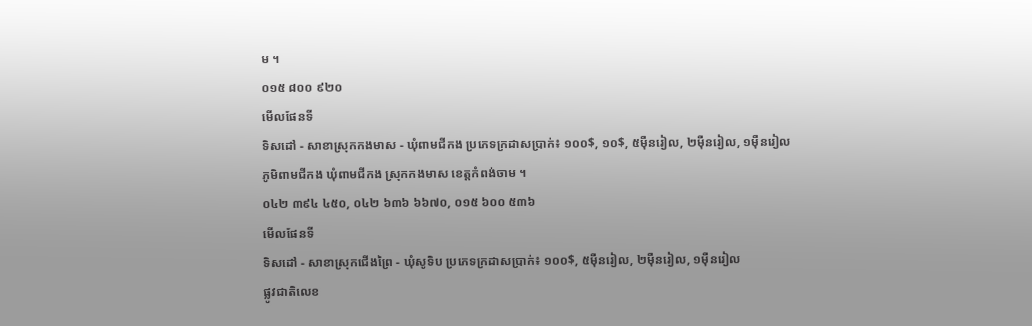ម ។
០១៥ ៨០០ ៩២០
មើលផែនទី
ទិសដៅ - សាខាស្រុកកងមាស - ឃុំពាមជីកង ប្រភេទក្រដាសប្រាក់៖ ១០០$, ១០$, ៥ម៉ឺនរៀល, ២ម៉ឺនរៀល, ១ម៉ឺនរៀល
ភូមិពាមជីកង ឃុំពាមជីកង ស្រុកកងមាស ខេត្តកំពង់ចាម ។
០៤២ ៣៩៤ ៤៥០, ០៤២ ៦៣៦ ៦៦៧០, ០១៥ ៦០០ ៥៣៦
មើលផែនទី
ទិសដៅ - សាខាស្រុកជើងព្រៃ - ឃុំសូទិប ប្រភេទក្រដាសប្រាក់៖ ១០០$, ៥ម៉ឺនរៀល, ២ម៉ឺនរៀល, ១ម៉ឺនរៀល
ផ្លូវជាតិលេខ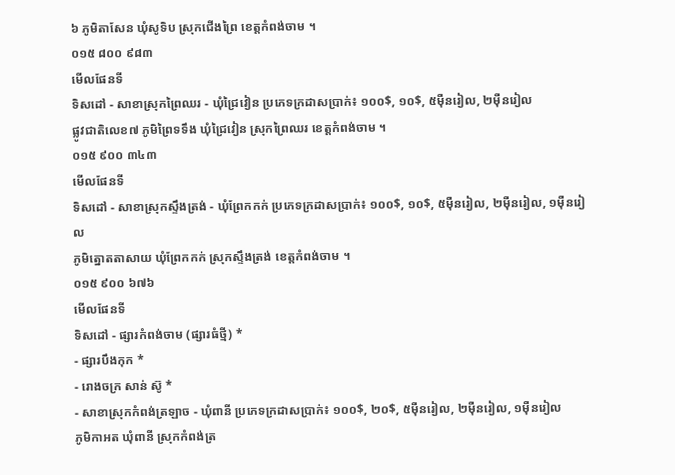៦ ភូមិតាសែន ឃុំសូទិប ស្រុកជើងព្រៃ ខេត្តកំពង់ចាម ។
០១៥ ៨០០ ៩៨៣
មើលផែនទី
ទិសដៅ - សាខាស្រុកព្រៃឈរ - ឃុំជ្រៃវៀន ប្រភេទក្រដាសប្រាក់៖ ១០០$, ១០$, ៥ម៉ឺនរៀល, ២ម៉ឺនរៀល
ផ្លូវជាតិលេខ៧ ភូមិព្រៃទទឹង ឃុំជ្រៃវៀន ស្រុកព្រៃឈរ ខេត្តកំពង់ចាម ។
០១៥ ៩០០ ៣៤៣
មើលផែនទី
ទិសដៅ - សាខាស្រុកស្ទឹងត្រង់ - ឃុំព្រែកកក់ ប្រភេទក្រដាសប្រាក់៖ ១០០$, ១០$, ៥ម៉ឺនរៀល, ២ម៉ឺនរៀល, ១ម៉ឺនរៀល
ភូមិត្នោតតាសាយ ឃុំព្រែកកក់ ស្រុកស្ទឹងត្រង់ ខេត្តកំពង់ចាម ។
០១៥ ៩០០ ៦៧៦
មើលផែនទី
ទិសដៅ - ផ្សារកំពង់ចាម (ផ្សារធំថ្មី) *
- ផ្សារបឹងកុក *
- រោងចក្រ សាន់ ស៊ូ *
- សាខាស្រុកកំពង់ត្រឡាច - ឃុំពានី ប្រភេទក្រដាសប្រាក់៖ ១០០$, ២០$, ៥ម៉ឺនរៀល, ២ម៉ឺនរៀល, ១ម៉ឺនរៀល
ភូមិកាអត ឃុំពានី ស្រុកកំពង់ត្រ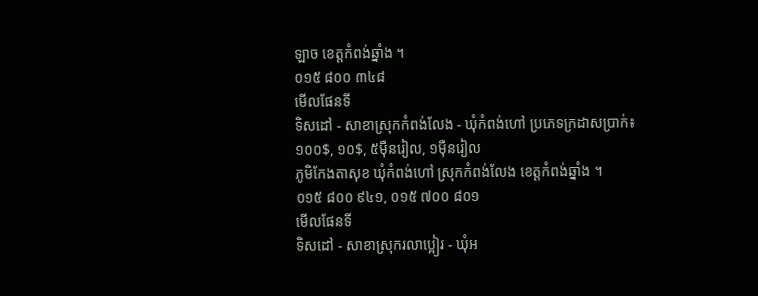ឡាច ខេត្តកំពង់ឆ្នាំង ។
០១៥ ៨០០ ៣៤៨
មើលផែនទី
ទិសដៅ - សាខាស្រុកកំពង់លែង - ឃុំកំពង់ហៅ ប្រភេទក្រដាសប្រាក់៖ ១០០$, ១០$, ៥ម៉ឺនរៀល, ១ម៉ឺនរៀល
ភូមិកែងតាសុខ ឃុំកំពង់ហៅ ស្រុកកំពង់លែង ខេត្តកំពង់ឆ្នាំង ។
០១៥ ៨០០ ៩៤១, ០១៥ ៧០០ ៨០១
មើលផែនទី
ទិសដៅ - សាខាស្រុករលាប្អៀរ - ឃុំអ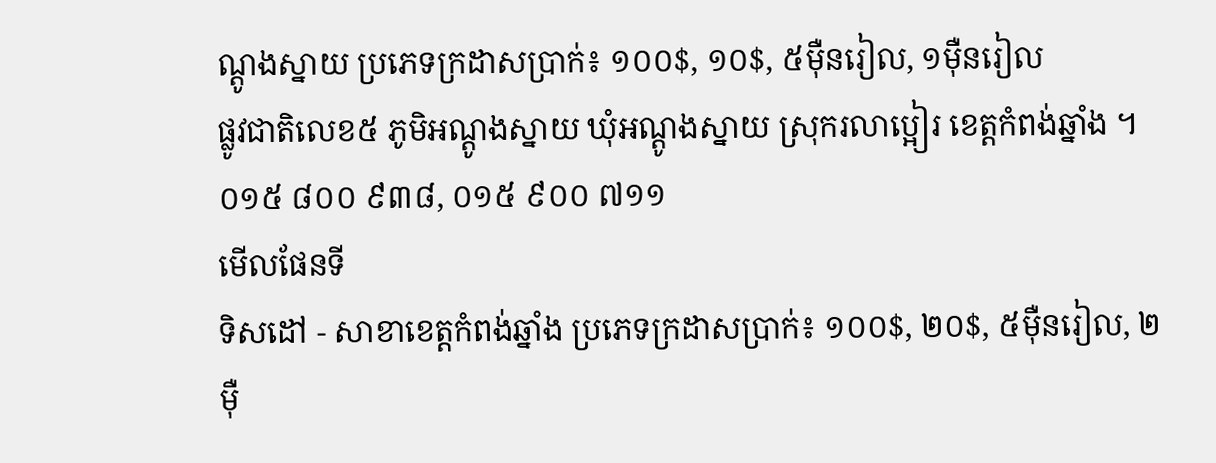ណ្តូងស្នាយ ប្រភេទក្រដាសប្រាក់៖ ១០០$, ១០$, ៥ម៉ឺនរៀល, ១ម៉ឺនរៀល
ផ្លូវជាតិលេខ៥ ភូមិអណ្តូងស្នាយ ឃុំអណ្តូងស្នាយ ស្រុករលាប្អៀរ ខេត្តកំពង់ឆ្នាំង ។
០១៥ ៨០០ ៩៣៨, ០១៥ ៩០០ ៧១១
មើលផែនទី
ទិសដៅ - សាខាខេត្តកំពង់ឆ្នាំង ប្រភេទក្រដាសប្រាក់៖ ១០០$, ២០$, ៥ម៉ឺនរៀល, ២ម៉ឺ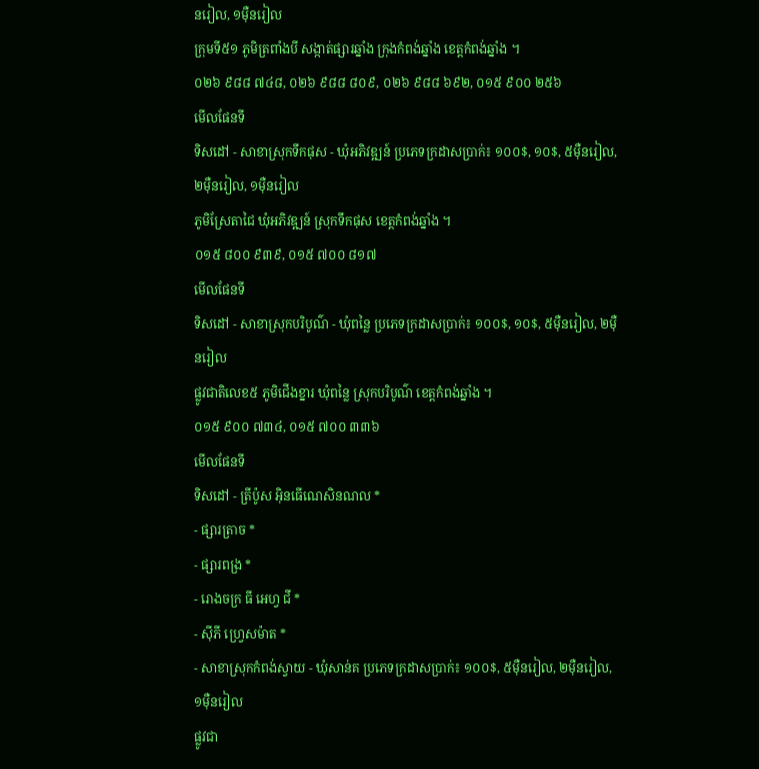នរៀល, ១ម៉ឺនរៀល
ក្រុមទី៥១ ភូមិត្រពាំងបី សង្កាត់ផ្សារឆ្នាំង ក្រុងកំពង់ឆ្នាំង ខេត្តកំពង់ឆ្នាំង ។
០២៦ ៩៨៨ ៧៤៨, ០២៦ ៩៨៨ ៨០៩, ០២៦ ៩៨៨ ៦៩២, ០១៥ ៩០០ ២៥៦
មើលផែនទី
ទិសដៅ - សាខាស្រុកទឹកផុស - ឃុំអភិវឌ្ឍន៍ ប្រភេទក្រដាសប្រាក់៖ ១០០$, ១០$, ៥ម៉ឺនរៀល, ២ម៉ឺនរៀល, ១ម៉ឺនរៀល
ភូមិស្រែតាជៃ ឃុំអភិវឌ្ឍន៍ ស្រុកទឹកផុស ខេត្តកំពង់ឆ្នាំង ។
០១៥ ៨០០ ៩៣៩, ០១៥ ៧០០ ៨១៧
មើលផែនទី
ទិសដៅ - សាខាស្រុកបរិបូណ៌ - ឃុំពន្លៃ ប្រភេទក្រដាសប្រាក់៖ ១០០$, ១០$, ៥ម៉ឺនរៀល, ២ម៉ឺនរៀល
ផ្លូវជាតិលេខ៥ ភូមិជើងខ្នារ ឃុំពន្លៃ ស្រុកបរិបូណ៌ ខេត្តកំពង់ឆ្នាំង ។
០១៥ ៩០០ ៧៣៤, ០១៥ ៧០០ ៣៣៦
មើលផែនទី
ទិសដៅ - ត្រីប៉ូស អ៊ិនធើណេសិនណល *
- ផ្សារត្រាច *
- ផ្សារពង្រ *
- រោងចក្រ ធី អេហ្វ ជី *
- ស៊ីភី ហ្វ្រេសម៉ាត *
- សាខាស្រុកកំពង់ស្វាយ - ឃុំសាន់គ ប្រភេទក្រដាសប្រាក់៖ ១០០$, ៥ម៉ឺនរៀល, ២ម៉ឺនរៀល, ១ម៉ឺនរៀល
ផ្លូវជា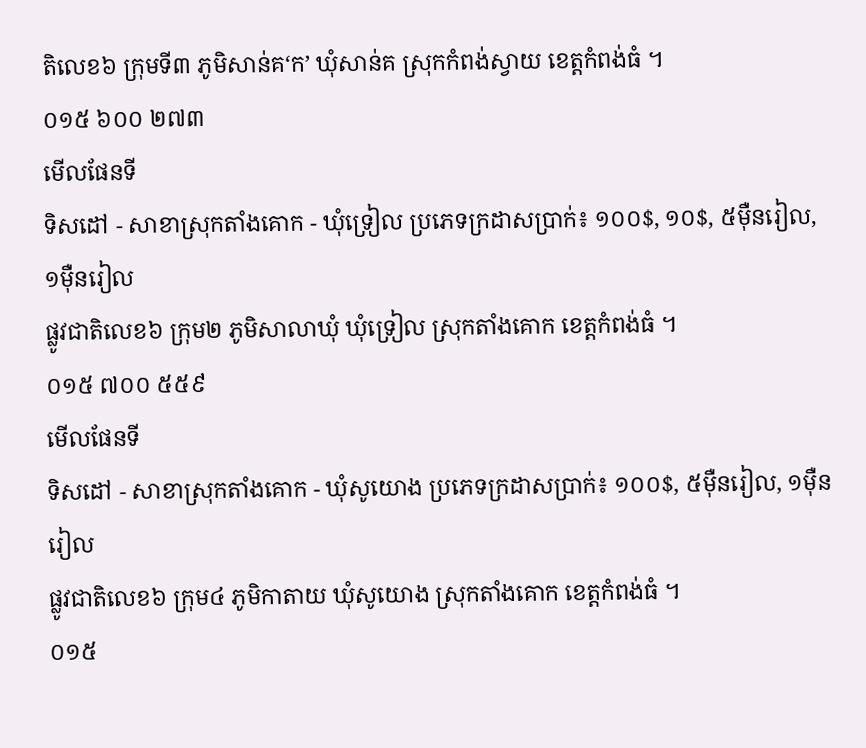តិលេខ៦ ក្រុមទី៣ ភូមិសាន់គ‘ក’ ឃុំសាន់គ ស្រុកកំពង់ស្វាយ ខេត្តកំពង់ធំ ។
០១៥ ៦០០ ២៧៣
មើលផែនទី
ទិសដៅ - សាខាស្រុកតាំងគោក - ឃុំទ្រៀល ប្រភេទក្រដាសប្រាក់៖ ១០០$, ១០$, ៥ម៉ឺនរៀល, ១ម៉ឺនរៀល
ផ្លូវជាតិលេខ៦ ក្រុម២ ភូមិសាលាឃុំ ឃុំទ្រៀល ស្រុកតាំងគោក ខេត្តកំពង់ធំ ។
០១៥ ៧០០ ៥៥៩
មើលផែនទី
ទិសដៅ - សាខាស្រុកតាំងគោក - ឃុំសូយោង ប្រភេទក្រដាសប្រាក់៖ ១០០$, ៥ម៉ឺនរៀល, ១ម៉ឺនរៀល
ផ្លូវជាតិលេខ៦ ក្រុម៤ ភូមិកាតាយ ឃុំសូយោង ស្រុកតាំងគោក ខេត្តកំពង់ធំ ។
០១៥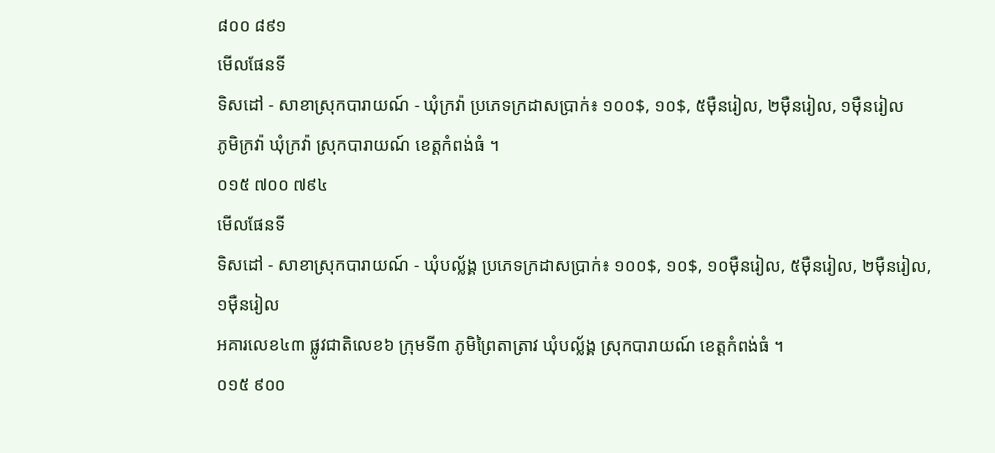៨០០ ៨៩១
មើលផែនទី
ទិសដៅ - សាខាស្រុកបារាយណ៍ - ឃុំក្រវ៉ា ប្រភេទក្រដាសប្រាក់៖ ១០០$, ១០$, ៥ម៉ឺនរៀល, ២ម៉ឺនរៀល, ១ម៉ឺនរៀល
ភូមិក្រវ៉ា ឃុំក្រវ៉ា ស្រុកបារាយណ៍ ខេត្តកំពង់ធំ ។
០១៥ ៧០០ ៧៩៤
មើលផែនទី
ទិសដៅ - សាខាស្រុកបារាយណ៍ - ឃុំបល្ល័ង្គ ប្រភេទក្រដាសប្រាក់៖ ១០០$, ១០$, ១០ម៉ឺនរៀល, ៥ម៉ឺនរៀល, ២ម៉ឺនរៀល, ១ម៉ឺនរៀល
អគារលេខ៤៣ ផ្លូវជាតិលេខ៦ ក្រុមទី៣ ភូមិព្រៃតាត្រាវ ឃុំបល្ល័ង្គ ស្រុកបារាយណ៍ ខេត្តកំពង់ធំ ។
០១៥ ៩០០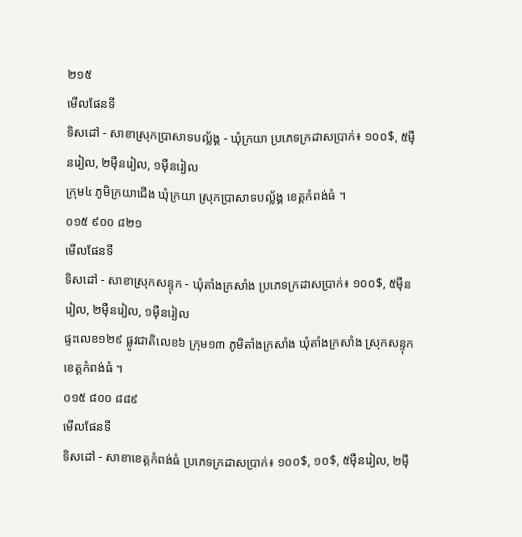២១៥
មើលផែនទី
ទិសដៅ - សាខាស្រុកប្រាសាទបល្ល័ង្គ - ឃុំក្រយា ប្រភេទក្រដាសប្រាក់៖ ១០០$, ៥ម៉ឺនរៀល, ២ម៉ឺនរៀល, ១ម៉ឺនរៀល
ក្រុម៤ ភូមិក្រយាជើង ឃុំក្រយា ស្រុកប្រាសាទបល្ល័ង្គ ខេត្តកំពង់ធំ ។
០១៥ ៩០០ ៨២១
មើលផែនទី
ទិសដៅ - សាខាស្រុកសន្ទុក - ឃុំតាំងក្រសាំង ប្រភេទក្រដាសប្រាក់៖ ១០០$, ៥ម៉ឺនរៀល, ២ម៉ឺនរៀល, ១ម៉ឺនរៀល
ផ្ទះលេខ១២៩ ផ្លូវជាតិលេខ៦ ក្រុម១៣ ភូមិតាំងក្រសាំង ឃុំតាំងក្រសាំង ស្រុកសន្ទុក ខេត្តកំពង់ធំ ។
០១៥ ៨០០ ៨៨៩
មើលផែនទី
ទិសដៅ - សាខាខេត្តកំពង់ធំ ប្រភេទក្រដាសប្រាក់៖ ១០០$, ១០$, ៥ម៉ឺនរៀល, ២ម៉ឺ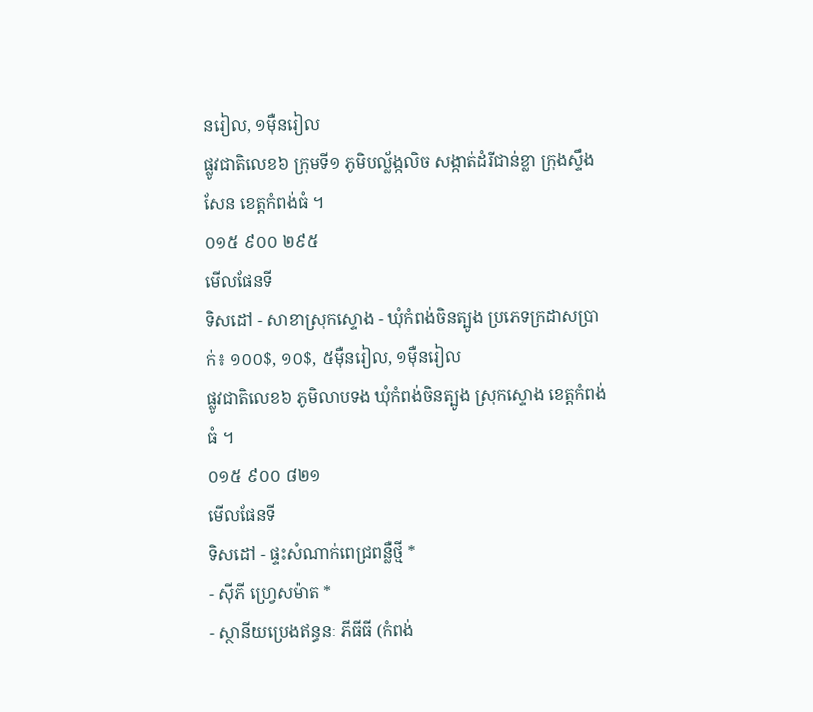នរៀល, ១ម៉ឺនរៀល
ផ្លូវជាតិលេខ៦ ក្រុមទី១ ភូមិបល្ល័ង្កលិច សង្កាត់ដំរីជាន់ខ្លា ក្រុងស្ទឹងសែន ខេត្តកំពង់ធំ ។
០១៥ ៩០០ ២៩៥
មើលផែនទី
ទិសដៅ - សាខាស្រុកស្ទោង - ឃុំកំពង់ចិនត្បូង ប្រភេទក្រដាសប្រាក់៖ ១០០$, ១០$, ៥ម៉ឺនរៀល, ១ម៉ឺនរៀល
ផ្លូវជាតិលេខ៦ ភូមិលាបទង ឃុំកំពង់ចិនត្បូង ស្រុកស្ទោង ខេត្តកំពង់ធំ ។
០១៥ ៩០០ ៨២១
មើលផែនទី
ទិសដៅ - ផ្ទះសំណាក់ពេជ្រពន្លឺថ្មី *
- ស៊ីភី ហ្វ្រេសម៉ាត *
- ស្ថានីយប្រេងឥន្ធនៈ ភីធីធី (កំពង់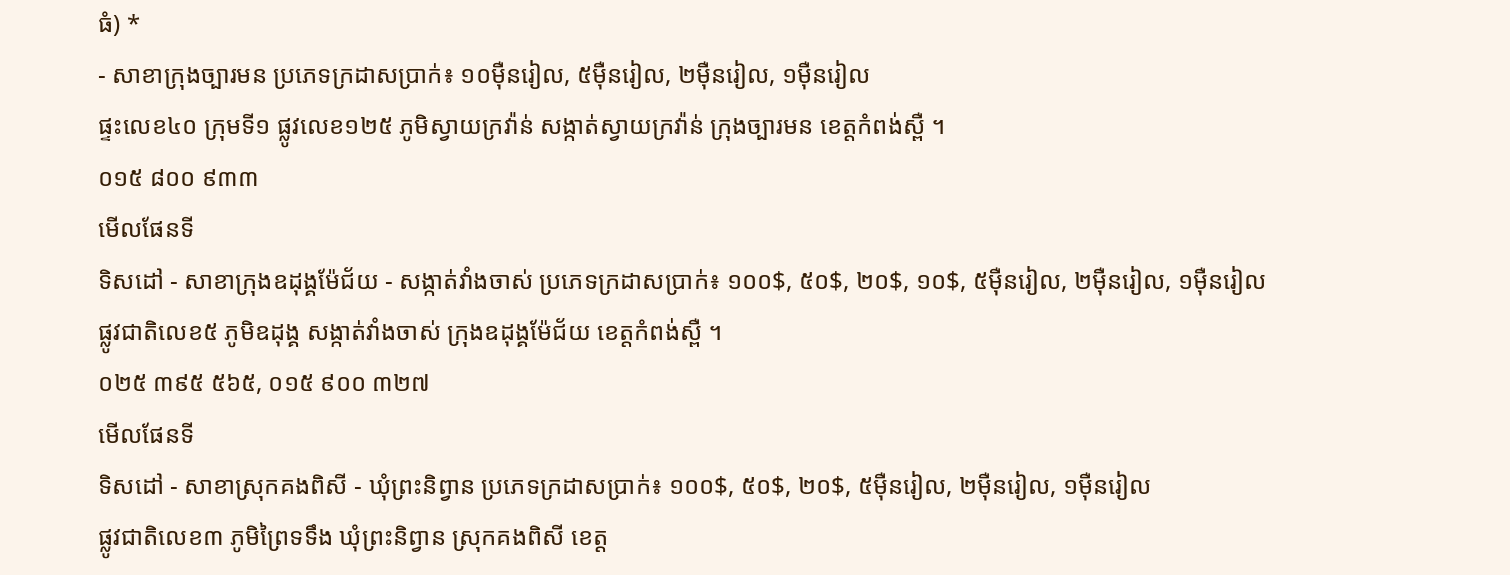ធំ) *
- សាខាក្រុងច្បារមន ប្រភេទក្រដាសប្រាក់៖ ១០ម៉ឺនរៀល, ៥ម៉ឺនរៀល, ២ម៉ឺនរៀល, ១ម៉ឺនរៀល
ផ្ទះលេខ៤០ ក្រុមទី១ ផ្លូវលេខ១២៥ ភូមិស្វាយក្រវ៉ាន់ សង្កាត់ស្វាយក្រវ៉ាន់ ក្រុងច្បារមន ខេត្តកំពង់ស្ពឺ ។
០១៥ ៨០០ ៩៣៣
មើលផែនទី
ទិសដៅ - សាខាក្រុងឧដុង្គម៉ែជ័យ - សង្កាត់វាំងចាស់ ប្រភេទក្រដាសប្រាក់៖ ១០០$, ៥០$, ២០$, ១០$, ៥ម៉ឺនរៀល, ២ម៉ឺនរៀល, ១ម៉ឺនរៀល
ផ្លូវជាតិលេខ៥ ភូមិឧដុង្គ សង្កាត់វាំងចាស់ ក្រុងឧដុង្គម៉ែជ័យ ខេត្តកំពង់ស្ពឺ ។
០២៥ ៣៩៥ ៥៦៥, ០១៥ ៩០០ ៣២៧
មើលផែនទី
ទិសដៅ - សាខាស្រុកគងពិសី - ឃុំព្រះនិព្វាន ប្រភេទក្រដាសប្រាក់៖ ១០០$, ៥០$, ២០$, ៥ម៉ឺនរៀល, ២ម៉ឺនរៀល, ១ម៉ឺនរៀល
ផ្លូវជាតិលេខ៣ ភូមិព្រៃទទឹង ឃុំព្រះនិព្វាន ស្រុកគងពិសី ខេត្ត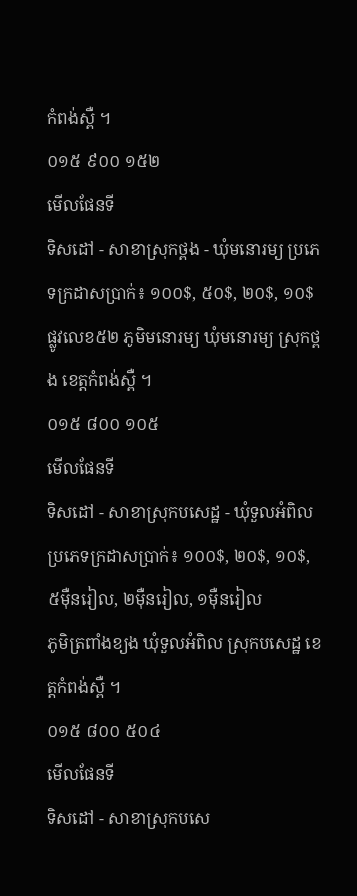កំពង់ស្ពឺ ។
០១៥ ៩០០ ១៥២
មើលផែនទី
ទិសដៅ - សាខាស្រុកថ្ពង - ឃុំមនោរម្យ ប្រភេទក្រដាសប្រាក់៖ ១០០$, ៥០$, ២០$, ១០$
ផ្លូវលេខ៥២ ភូមិមនោរម្យ ឃុំមនោរម្យ ស្រុកថ្ពង ខេត្តកំពង់ស្ពឺ ។
០១៥ ៨០០ ១០៥
មើលផែនទី
ទិសដៅ - សាខាស្រុកបសេដ្ឋ - ឃុំទួលអំពិល ប្រភេទក្រដាសប្រាក់៖ ១០០$, ២០$, ១០$, ៥ម៉ឺនរៀល, ២ម៉ឺនរៀល, ១ម៉ឺនរៀល
ភូមិត្រពាំងខ្យង ឃុំទួលអំពិល ស្រុកបសេដ្ឋ ខេត្តកំពង់ស្ពឺ ។
០១៥ ៨០០ ៥០៤
មើលផែនទី
ទិសដៅ - សាខាស្រុកបសេ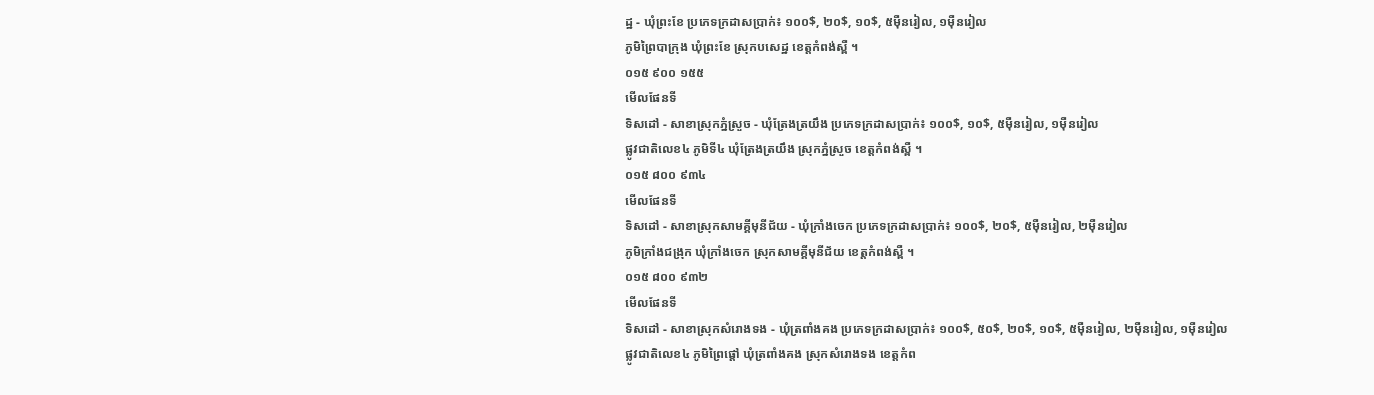ដ្ឋ - ឃុំព្រះខែ ប្រភេទក្រដាសប្រាក់៖ ១០០$, ២០$, ១០$, ៥ម៉ឺនរៀល, ១ម៉ឺនរៀល
ភូមិព្រៃបាក្រុង ឃុំព្រះខែ ស្រុកបសេដ្ឋ ខេត្តកំពង់ស្ពឺ ។
០១៥ ៩០០ ១៥៥
មើលផែនទី
ទិសដៅ - សាខាស្រុកភ្នំស្រួច - ឃុំត្រែងត្រយឹង ប្រភេទក្រដាសប្រាក់៖ ១០០$, ១០$, ៥ម៉ឺនរៀល, ១ម៉ឺនរៀល
ផ្លូវជាតិលេខ៤ ភូមិទី៤ ឃុំត្រែងត្រយឹង ស្រុកភ្នំស្រួច ខេត្តកំពង់ស្ពឺ ។
០១៥ ៨០០ ៩៣៤
មើលផែនទី
ទិសដៅ - សាខាស្រុកសាមគ្គីមុនីជ័យ - ឃុំក្រាំងចេក ប្រភេទក្រដាសប្រាក់៖ ១០០$, ២០$, ៥ម៉ឺនរៀល, ២ម៉ឺនរៀល
ភូមិក្រាំងជង្រុក ឃុំក្រាំងចេក ស្រុកសាមគ្គីមុនីជ័យ ខេត្តកំពង់ស្ពឺ ។
០១៥ ៨០០ ៩៣២
មើលផែនទី
ទិសដៅ - សាខាស្រុកសំរោងទង - ឃុំត្រពាំងគង ប្រភេទក្រដាសប្រាក់៖ ១០០$, ៥០$, ២០$, ១០$, ៥ម៉ឺនរៀល, ២ម៉ឺនរៀល, ១ម៉ឺនរៀល
ផ្លូវជាតិលេខ៤ ភូមិព្រៃផ្តៅ ឃុំត្រពាំងគង ស្រុកសំរោងទង ខេត្តកំព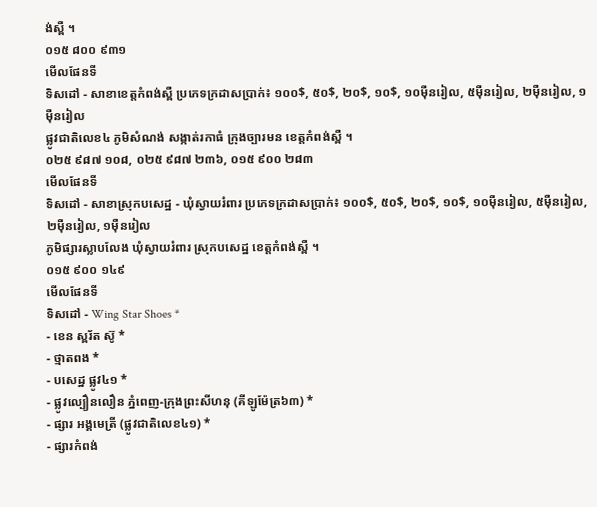ង់ស្ពឺ ។
០១៥ ៨០០ ៩៣១
មើលផែនទី
ទិសដៅ - សាខាខេត្តកំពង់ស្ពឺ ប្រភេទក្រដាសប្រាក់៖ ១០០$, ៥០$, ២០$, ១០$, ១០ម៉ឺនរៀល, ៥ម៉ឺនរៀល, ២ម៉ឺនរៀល, ១ម៉ឺនរៀល
ផ្លូវជាតិលេខ៤ ភូមិសំណង់ សង្កាត់រកាធំ ក្រុងច្បារមន ខេត្តកំពង់ស្ពឺ ។
០២៥ ៩៨៧ ១០៨, ០២៥ ៩៨៧ ២៣៦, ០១៥ ៩០០ ២៨៣
មើលផែនទី
ទិសដៅ - សាខាស្រុកបសេដ្ឋ - ឃុំស្វាយរំពារ ប្រភេទក្រដាសប្រាក់៖ ១០០$, ៥០$, ២០$, ១០$, ១០ម៉ឺនរៀល, ៥ម៉ឺនរៀល, ២ម៉ឺនរៀល, ១ម៉ឺនរៀល
ភូមិផ្សារស្លាបលែង ឃុំស្វាយរំពារ ស្រុកបសេដ្ឋ ខេត្តកំពង់ស្ពឺ ។
០១៥ ៩០០ ១៤៩
មើលផែនទី
ទិសដៅ - Wing Star Shoes *
- ខេន ស្ពរ័ត ស៊ូ *
- ថ្មាតពង *
- បសេដ្ឋ ផ្លូវ៤១ *
- ផ្លូវល្បឿនលឿន ភ្នំពេញ-ក្រុងព្រះសីហនុ (គីឡូម៉ែត្រ៦៣) *
- ផ្សារ អង្គមេត្រី (ផ្លូវជាតិលេខ៤១) *
- ផ្សារកំពង់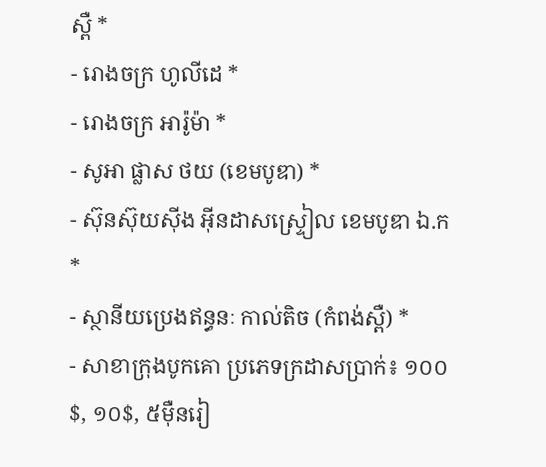ស្ពឺ *
- រោងចក្រ ហូលីដេ *
- រោងចក្រ អារ៉ូម៉ា *
- សូអា ផ្លាស ថយ (ខេមបូឌា) *
- ស៊ុនស៊ុយស៊ីង អ៊ីនដាសស្ទ្រៀល ខេមបូឌា ឯ.ក *
- ស្ថានីយប្រេងឥន្ធនៈ កាល់តិច (កំពង់ស្ពឺ) *
- សាខាក្រុងបូកគោ ប្រភេទក្រដាសប្រាក់៖ ១០០$, ១០$, ៥ម៉ឺនរៀ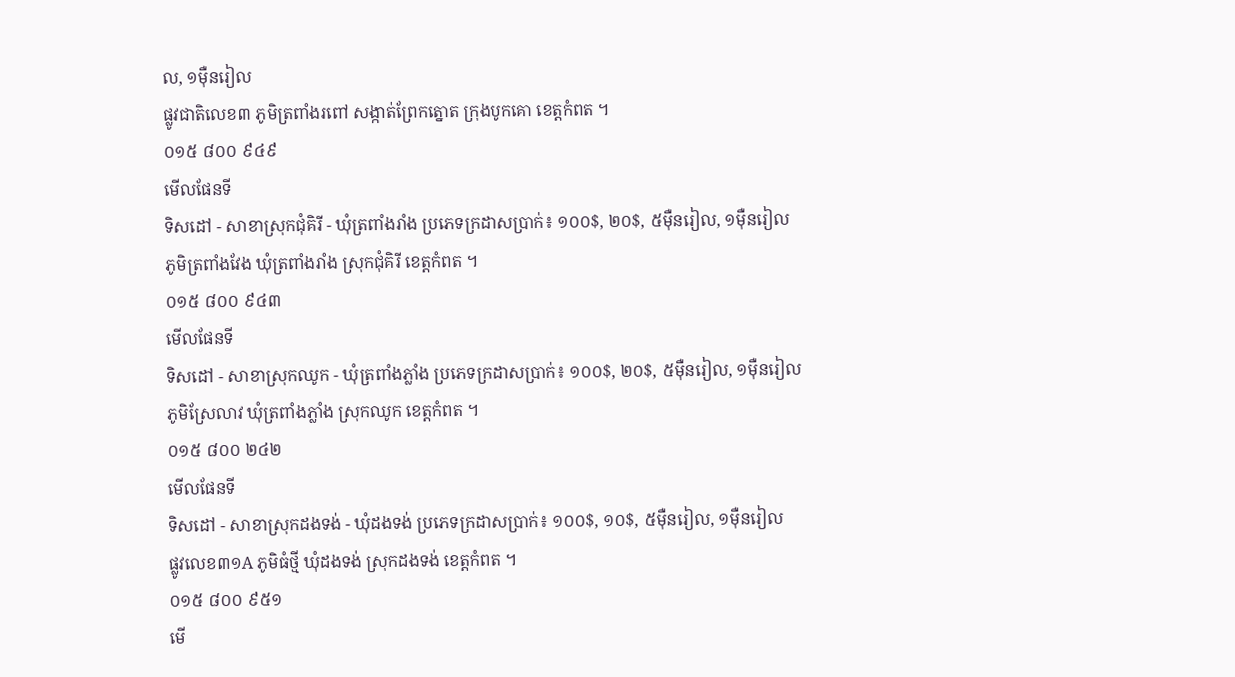ល, ១ម៉ឺនរៀល
ផ្លូវជាតិលេខ៣ ភូមិត្រពាំងរពៅ សង្កាត់ព្រែកត្នោត ក្រុងបូកគោ ខេត្តកំពត ។
០១៥ ៨០០ ៩៤៩
មើលផែនទី
ទិសដៅ - សាខាស្រុកជុំគិរី - ឃុំត្រពាំងរាំង ប្រភេទក្រដាសប្រាក់៖ ១០០$, ២០$, ៥ម៉ឺនរៀល, ១ម៉ឺនរៀល
ភូមិត្រពាំងវែង ឃុំត្រពាំងរាំង ស្រុកជុំគិរី ខេត្តកំពត ។
០១៥ ៨០០ ៩៤៣
មើលផែនទី
ទិសដៅ - សាខាស្រុកឈូក - ឃុំត្រពាំងភ្លាំង ប្រភេទក្រដាសប្រាក់៖ ១០០$, ២០$, ៥ម៉ឺនរៀល, ១ម៉ឺនរៀល
ភូមិស្រែលាវ ឃុំត្រពាំងភ្លាំង ស្រុកឈូក ខេត្តកំពត ។
០១៥ ៨០០ ២៤២
មើលផែនទី
ទិសដៅ - សាខាស្រុកដងទង់ - ឃុំដងទង់ ប្រភេទក្រដាសប្រាក់៖ ១០០$, ១០$, ៥ម៉ឺនរៀល, ១ម៉ឺនរៀល
ផ្លូវលេខ៣១A ភូមិធំថ្មី ឃុំដងទង់ ស្រុកដងទង់ ខេត្តកំពត ។
០១៥ ៨០០ ៩៥១
មើ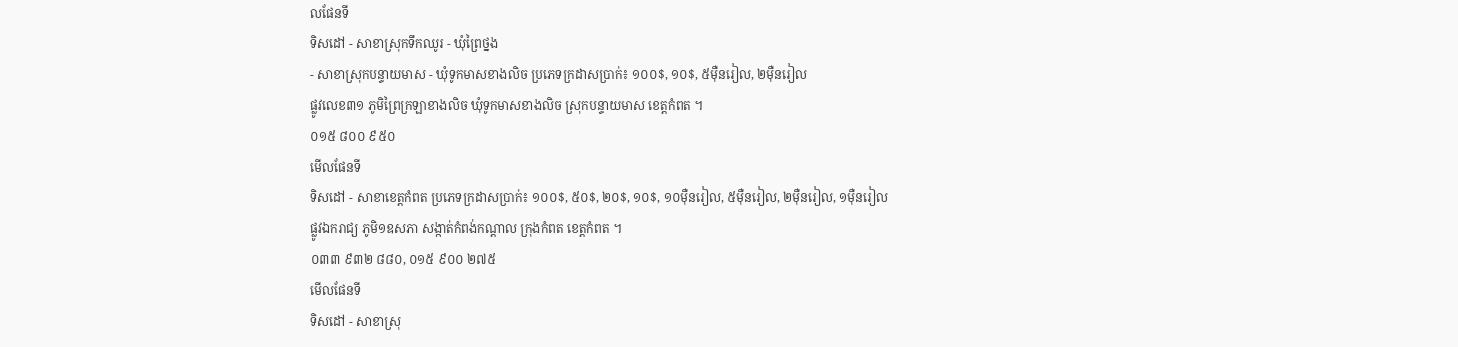លផែនទី
ទិសដៅ - សាខាស្រុកទឹកឈូរ - ឃុំព្រៃថ្នង
- សាខាស្រុកបន្ទាយមាស - ឃុំទូកមាសខាងលិច ប្រភេទក្រដាសប្រាក់៖ ១០០$, ១០$, ៥ម៉ឺនរៀល, ២ម៉ឺនរៀល
ផ្លូវលេខ៣១ ភូមិព្រៃក្រឡាខាងលិច ឃុំទូកមាសខាងលិច ស្រុកបន្ទាយមាស ខេត្តកំពត ។
០១៥ ៨០០ ៩៥០
មើលផែនទី
ទិសដៅ - សាខាខេត្តកំពត ប្រភេទក្រដាសប្រាក់៖ ១០០$, ៥០$, ២០$, ១០$, ១០ម៉ឺនរៀល, ៥ម៉ឺនរៀល, ២ម៉ឺនរៀល, ១ម៉ឺនរៀល
ផ្លូវឯករាជ្យ ភូមិ១ឧសភា សង្កាត់កំពង់កណ្តាល ក្រុងកំពត ខេត្តកំពត ។
០៣៣ ៩៣២ ៨៨០, ០១៥ ៩០០ ២៧៥
មើលផែនទី
ទិសដៅ - សាខាស្រុ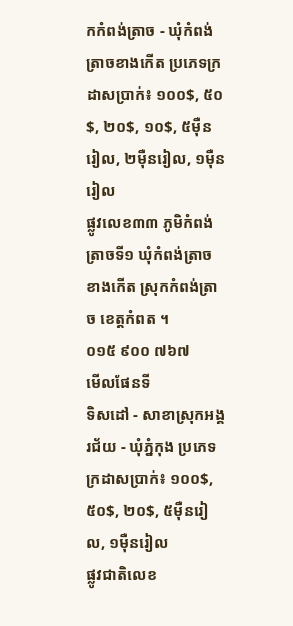កកំពង់ត្រាច - ឃុំកំពង់ត្រាចខាងកើត ប្រភេទក្រដាសប្រាក់៖ ១០០$, ៥០$, ២០$, ១០$, ៥ម៉ឺនរៀល, ២ម៉ឺនរៀល, ១ម៉ឺនរៀល
ផ្លូវលេខ៣៣ ភូមិកំពង់ត្រាចទី១ ឃុំកំពង់ត្រាចខាងកើត ស្រុកកំពង់ត្រាច ខេត្តកំពត ។
០១៥ ៩០០ ៧៦៧
មើលផែនទី
ទិសដៅ - សាខាស្រុកអង្គរជ័យ - ឃុំភ្នំកុង ប្រភេទក្រដាសប្រាក់៖ ១០០$, ៥០$, ២០$, ៥ម៉ឺនរៀល, ១ម៉ឺនរៀល
ផ្លូវជាតិលេខ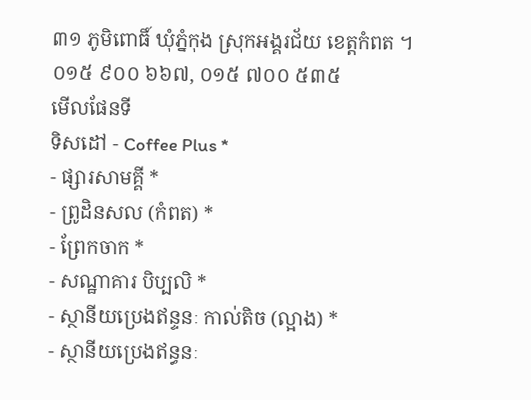៣១ ភូមិពោធិ៍ ឃុំភ្នំកុង ស្រុកអង្គរជ័យ ខេត្តកំពត ។
០១៥ ៩០០ ៦៦៧, ០១៥ ៧០០ ៥៣៥
មើលផែនទី
ទិសដៅ - Coffee Plus *
- ផ្សារសាមគ្គី *
- ព្រូដិនសល (កំពត) *
- ព្រែកចាក *
- សណ្ឋាគារ បិប្បលិ *
- ស្ថានីយប្រេងឥន្ទនៈ កាល់តិច (ល្អាង) *
- ស្ថានីយប្រេងឥន្ធនៈ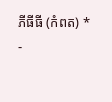ភីធីធី (កំពត) *
-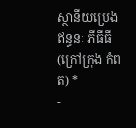ស្ថានីយប្រេងឥន្ធនៈ ភីធីធី (ក្រៅក្រុង កំពត) *
-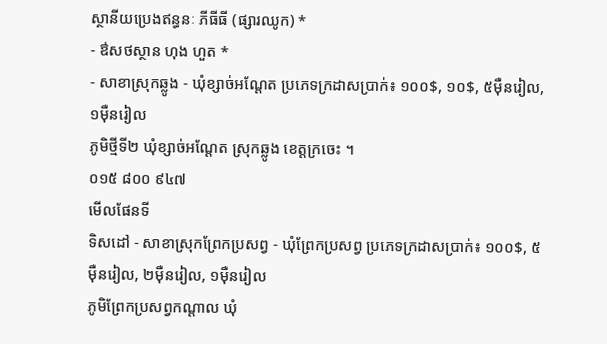ស្ថានីយប្រេងឥន្ធនៈ ភីធីធី (ផ្សារឈូក) *
- ឳសថស្ថាន ហុង ហួត *
- សាខាស្រុកឆ្លូង - ឃុំខ្សាច់អណ្តែត ប្រភេទក្រដាសប្រាក់៖ ១០០$, ១០$, ៥ម៉ឺនរៀល, ១ម៉ឺនរៀល
ភូមិថ្មីទី២ ឃុំខ្សាច់អណ្តែត ស្រុកឆ្លូង ខេត្តក្រចេះ ។
០១៥ ៨០០ ៩៤៧
មើលផែនទី
ទិសដៅ - សាខាស្រុកព្រែកប្រសព្វ - ឃុំព្រែកប្រសព្វ ប្រភេទក្រដាសប្រាក់៖ ១០០$, ៥ម៉ឺនរៀល, ២ម៉ឺនរៀល, ១ម៉ឺនរៀល
ភូមិព្រែកប្រសព្វកណ្តាល ឃុំ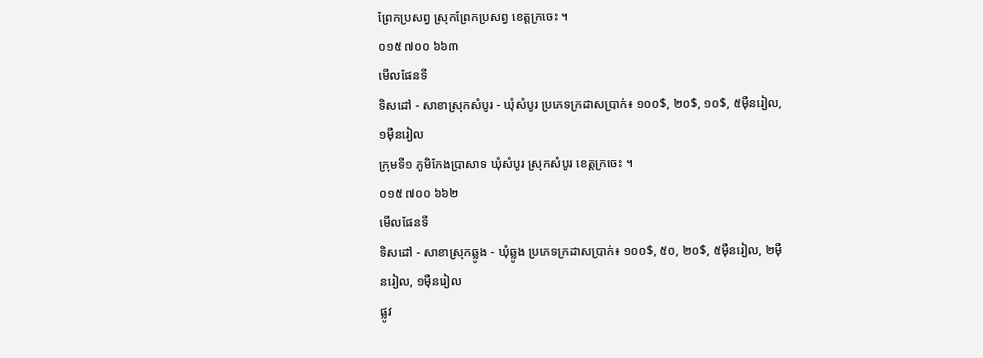ព្រែកប្រសព្វ ស្រុកព្រែកប្រសព្វ ខេត្តក្រចេះ ។
០១៥ ៧០០ ៦៦៣
មើលផែនទី
ទិសដៅ - សាខាស្រុកសំបូរ - ឃុំសំបូរ ប្រភេទក្រដាសប្រាក់៖ ១០០$, ២០$, ១០$, ៥ម៉ឺនរៀល, ១ម៉ឺនរៀល
ក្រុមទី១ ភូមិកែងប្រាសាទ ឃុំសំបូរ ស្រុកសំបូរ ខេត្តក្រចេះ ។
០១៥ ៧០០ ៦៦២
មើលផែនទី
ទិសដៅ - សាខាស្រុកឆ្លូង - ឃុំឆ្លូង ប្រភេទក្រដាសប្រាក់៖ ១០០$, ៥០, ២០$, ៥ម៉ឺនរៀល, ២ម៉ឺនរៀល, ១ម៉ឺនរៀល
ផ្លូវ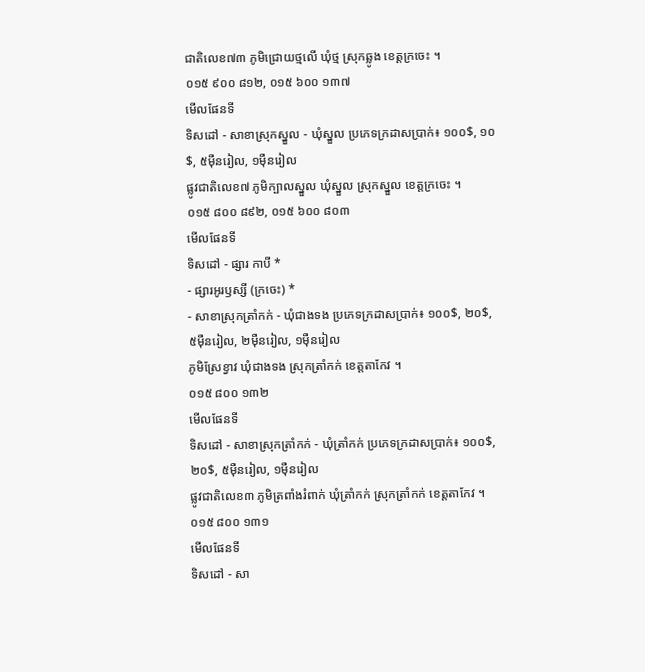ជាតិលេខ៧៣ ភូមិជ្រោយថ្មលើ ឃុំថ្ម ស្រុកឆ្លូង ខេត្តក្រចេះ ។
០១៥ ៩០០ ៨១២, ០១៥ ៦០០ ១៣៧
មើលផែនទី
ទិសដៅ - សាខាស្រុកស្នួល - ឃុំស្នួល ប្រភេទក្រដាសប្រាក់៖ ១០០$, ១០$, ៥ម៉ឺនរៀល, ១ម៉ឺនរៀល
ផ្លូវជាតិលេខ៧ ភូមិក្បាលស្នួល ឃុំស្នួល ស្រុកស្នួល ខេត្តក្រចេះ ។
០១៥ ៨០០ ៨៩២, ០១៥ ៦០០ ៨០៣
មើលផែនទី
ទិសដៅ - ផ្សារ កាបី *
- ផ្សារអូរឫស្សី (ក្រចេះ) *
- សាខាស្រុកត្រាំកក់ - ឃុំជាងទង ប្រភេទក្រដាសប្រាក់៖ ១០០$, ២០$, ៥ម៉ឺនរៀល, ២ម៉ឺនរៀល, ១ម៉ឺនរៀល
ភូមិស្រែខ្វាវ ឃុំជាងទង ស្រុកត្រាំកក់ ខេត្តតាកែវ ។
០១៥ ៨០០ ១៣២
មើលផែនទី
ទិសដៅ - សាខាស្រុកត្រាំកក់ - ឃុំត្រាំកក់ ប្រភេទក្រដាសប្រាក់៖ ១០០$, ២០$, ៥ម៉ឺនរៀល, ១ម៉ឺនរៀល
ផ្លូវជាតិលេខ៣ ភូមិត្រពាំងរំពាក់ ឃុំត្រាំកក់ ស្រុកត្រាំកក់ ខេត្តតាកែវ ។
០១៥ ៨០០ ១៣១
មើលផែនទី
ទិសដៅ - សា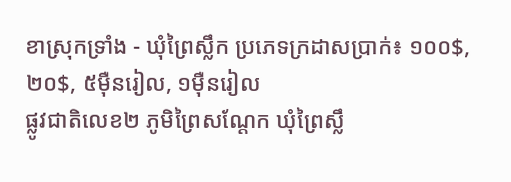ខាស្រុកទ្រាំង - ឃុំព្រៃស្លឹក ប្រភេទក្រដាសប្រាក់៖ ១០០$, ២០$, ៥ម៉ឺនរៀល, ១ម៉ឺនរៀល
ផ្លូវជាតិលេខ២ ភូមិព្រៃសណ្តែក ឃុំព្រៃស្លឹ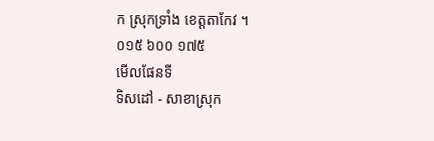ក ស្រុកទ្រាំង ខេត្តតាកែវ ។
០១៥ ៦០០ ១៧៥
មើលផែនទី
ទិសដៅ - សាខាស្រុក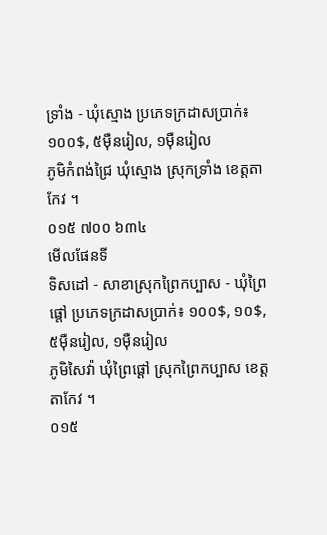ទ្រាំង - ឃុំស្មោង ប្រភេទក្រដាសប្រាក់៖ ១០០$, ៥ម៉ឺនរៀល, ១ម៉ឺនរៀល
ភូមិកំពង់ជ្រៃ ឃុំស្មោង ស្រុកទ្រាំង ខេត្តតាកែវ ។
០១៥ ៧០០ ៦៣៤
មើលផែនទី
ទិសដៅ - សាខាស្រុកព្រៃកប្បាស - ឃុំព្រៃផ្តៅ ប្រភេទក្រដាសប្រាក់៖ ១០០$, ១០$, ៥ម៉ឺនរៀល, ១ម៉ឺនរៀល
ភូមិសៃវ៉ា ឃុំព្រៃផ្តៅ ស្រុកព្រៃកប្បាស ខេត្តតាកែវ ។
០១៥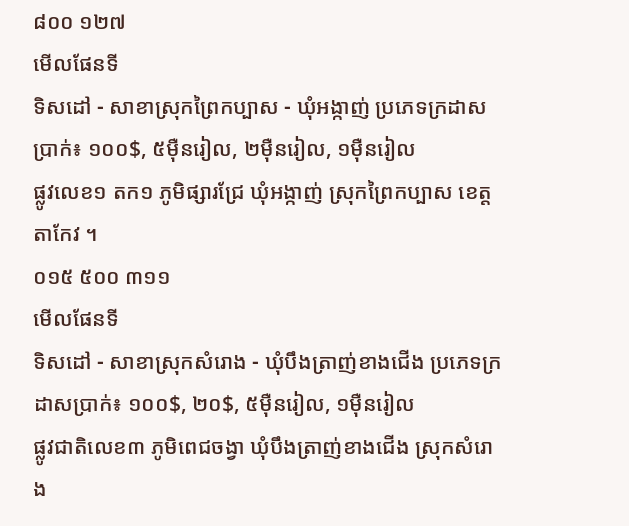៨០០ ១២៧
មើលផែនទី
ទិសដៅ - សាខាស្រុកព្រៃកប្បាស - ឃុំអង្កាញ់ ប្រភេទក្រដាសប្រាក់៖ ១០០$, ៥ម៉ឺនរៀល, ២ម៉ឺនរៀល, ១ម៉ឺនរៀល
ផ្លូវលេខ១ តក១ ភូមិផ្សារជ្រែ ឃុំអង្កាញ់ ស្រុកព្រៃកប្បាស ខេត្តតាកែវ ។
០១៥ ៥០០ ៣១១
មើលផែនទី
ទិសដៅ - សាខាស្រុកសំរោង - ឃុំបឹងត្រាញ់ខាងជើង ប្រភេទក្រដាសប្រាក់៖ ១០០$, ២០$, ៥ម៉ឺនរៀល, ១ម៉ឺនរៀល
ផ្លូវជាតិលេខ៣ ភូមិពេជចង្វា ឃុំបឹងត្រាញ់ខាងជើង ស្រុកសំរោង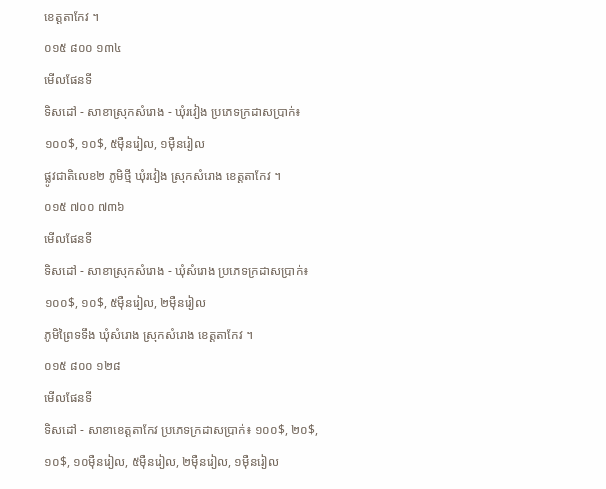ខេត្តតាកែវ ។
០១៥ ៨០០ ១៣៤
មើលផែនទី
ទិសដៅ - សាខាស្រុកសំរោង - ឃុំរវៀង ប្រភេទក្រដាសប្រាក់៖ ១០០$, ១០$, ៥ម៉ឺនរៀល, ១ម៉ឺនរៀល
ផ្លូវជាតិលេខ២ ភូមិថ្មី ឃុំរវៀង ស្រុកសំរោង ខេត្តតាកែវ ។
០១៥ ៧០០ ៧៣៦
មើលផែនទី
ទិសដៅ - សាខាស្រុកសំរោង - ឃុំសំរោង ប្រភេទក្រដាសប្រាក់៖ ១០០$, ១០$, ៥ម៉ឺនរៀល, ២ម៉ឺនរៀល
ភូមិព្រៃទទឹង ឃុំសំរោង ស្រុកសំរោង ខេត្តតាកែវ ។
០១៥ ៨០០ ១២៨
មើលផែនទី
ទិសដៅ - សាខាខេត្តតាកែវ ប្រភេទក្រដាសប្រាក់៖ ១០០$, ២០$, ១០$, ១០ម៉ឺនរៀល, ៥ម៉ឺនរៀល, ២ម៉ឺនរៀល, ១ម៉ឺនរៀល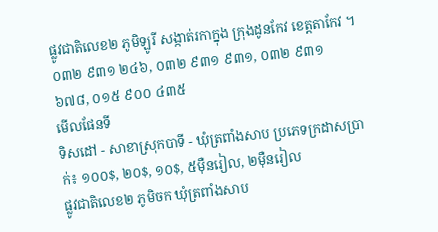ផ្លូវជាតិលេខ២ ភូមិឡូរី សង្កាត់រកាក្នុង ក្រុងដូនកែវ ខេត្តតាកែវ ។
០៣២ ៩៣១ ២៤៦, ០៣២ ៩៣១ ៩៣១, ០៣២ ៩៣១ ៦៧៨, ០១៥ ៩០០ ៤៣៥
មើលផែនទី
ទិសដៅ - សាខាស្រុកបាទី - ឃុំត្រពាំងសាប ប្រភេទក្រដាសប្រាក់៖ ១០០$, ២០$, ១០$, ៥ម៉ឺនរៀល, ២ម៉ឺនរៀល
ផ្លូវជាតិលេខ២ ភូមិចក ឃុំត្រពាំងសាប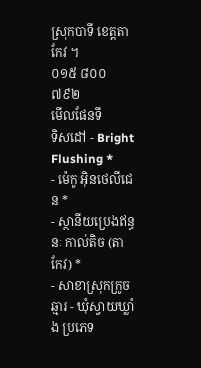ស្រុកបាទី ខេត្តតាកែវ ។
០១៥ ៨០០ ៧៩២
មើលផែនទី
ទិសដៅ - Bright Flushing *
- ម៉េកូ អ៊ិនថេលីជេន *
- ស្ថានីយប្រេងឥន្ធនៈ កាល់តិច (តាកែវ) *
- សាខាស្រុកក្រូចឆ្មារ - ឃុំស្វាយឃ្លាំង ប្រភេទ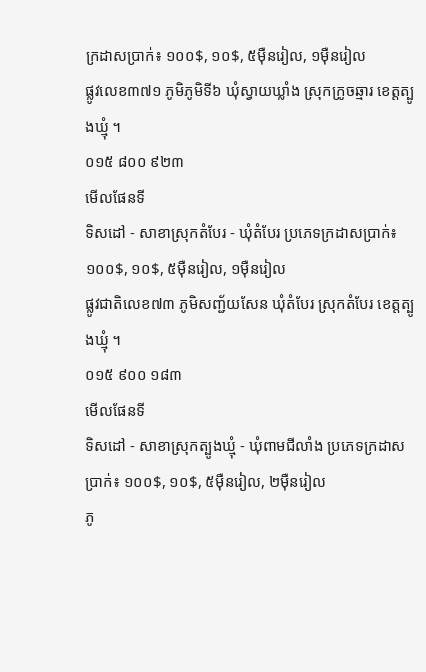ក្រដាសប្រាក់៖ ១០០$, ១០$, ៥ម៉ឺនរៀល, ១ម៉ឺនរៀល
ផ្លូវលេខ៣៧១ ភូមិភូមិទី៦ ឃុំស្វាយឃ្លាំង ស្រុកក្រូចឆ្មារ ខេត្តត្បូងឃ្មុំ ។
០១៥ ៨០០ ៩២៣
មើលផែនទី
ទិសដៅ - សាខាស្រុកតំបែរ - ឃុំតំបែរ ប្រភេទក្រដាសប្រាក់៖ ១០០$, ១០$, ៥ម៉ឺនរៀល, ១ម៉ឺនរៀល
ផ្លូវជាតិលេខ៧៣ ភូមិសញ្ជ័យសែន ឃុំតំបែរ ស្រុកតំបែរ ខេត្តត្បូងឃ្មុំ ។
០១៥ ៩០០ ១៨៣
មើលផែនទី
ទិសដៅ - សាខាស្រុកត្បូងឃ្មុំ - ឃុំពាមជីលាំង ប្រភេទក្រដាសប្រាក់៖ ១០០$, ១០$, ៥ម៉ឺនរៀល, ២ម៉ឺនរៀល
ភូ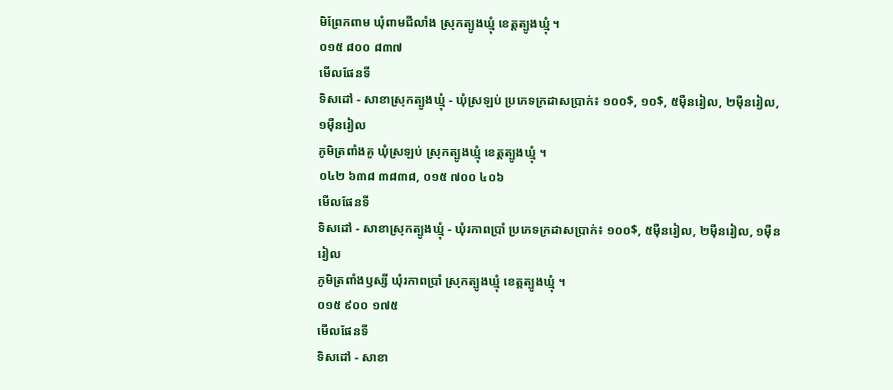មិព្រែកពាម ឃុំពាមជីលាំង ស្រុកត្បូងឃ្មុំ ខេត្តត្បូងឃ្មុំ ។
០១៥ ៨០០ ៨៣៧
មើលផែនទី
ទិសដៅ - សាខាស្រុកត្បូងឃ្មុំ - ឃុំស្រឡប់ ប្រភេទក្រដាសប្រាក់៖ ១០០$, ១០$, ៥ម៉ឺនរៀល, ២ម៉ឺនរៀល, ១ម៉ឺនរៀល
ភូមិត្រពាំងគូ ឃុំស្រឡប់ ស្រុកត្បូងឃ្មុំ ខេត្តត្បូងឃ្មុំ ។
០៤២ ៦៣៨ ៣៨៣៨, ០១៥ ៧០០ ៤០៦
មើលផែនទី
ទិសដៅ - សាខាស្រុកត្បូងឃ្មុំ - ឃុំរកាពប្រាំ ប្រភេទក្រដាសប្រាក់៖ ១០០$, ៥ម៉ឺនរៀល, ២ម៉ឺនរៀល, ១ម៉ឺនរៀល
ភូមិត្រពាំងឫស្សី ឃុំរកាពប្រាំ ស្រុកត្បូងឃ្មុំ ខេត្តត្បូងឃ្មុំ ។
០១៥ ៩០០ ១៧៥
មើលផែនទី
ទិសដៅ - សាខា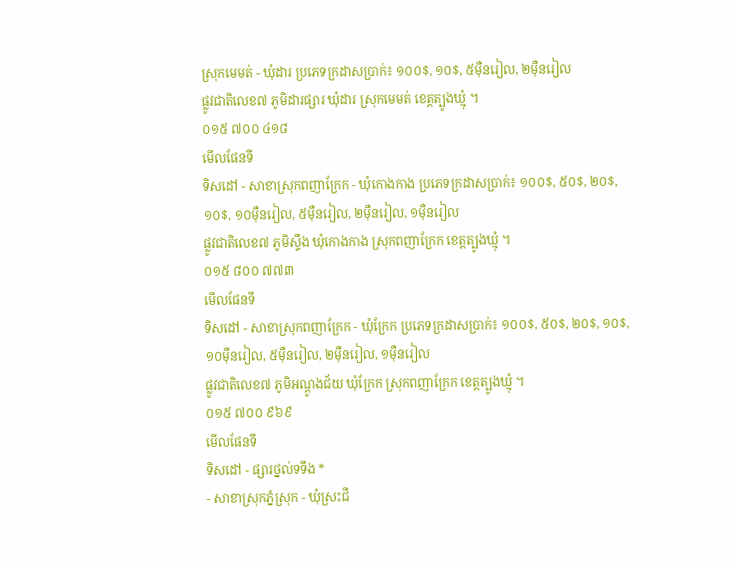ស្រុកមេមត់ - ឃុំដារ ប្រភេទក្រដាសប្រាក់៖ ១០០$, ១០$, ៥ម៉ឺនរៀល, ២ម៉ឺនរៀល
ផ្លូវជាតិលេខ៧ ភូមិដារផ្សារ ឃុំដារ ស្រុកមេមត់ ខេត្តត្បូងឃ្មុំ ។
០១៥ ៧០០ ៤១៨
មើលផែនទី
ទិសដៅ - សាខាស្រុកពញាក្រែក - ឃុំកោងកាង ប្រភេទក្រដាសប្រាក់៖ ១០០$, ៥០$, ២០$, ១០$, ១០ម៉ឺនរៀល, ៥ម៉ឺនរៀល, ២ម៉ឺនរៀល, ១ម៉ឺនរៀល
ផ្លូវជាតិលេខ៧ ភូមិស្ទឹង ឃុំកោងកាង ស្រុកពញាក្រែក ខេត្តត្បូងឃ្មុំ ។
០១៥ ៨០០ ៧៧៣
មើលផែនទី
ទិសដៅ - សាខាស្រុកពញាក្រែក - ឃុំក្រែក ប្រភេទក្រដាសប្រាក់៖ ១០០$, ៥០$, ២០$, ១០$, ១០ម៉ឺនរៀល, ៥ម៉ឺនរៀល, ២ម៉ឺនរៀល, ១ម៉ឺនរៀល
ផ្លូវជាតិលេខ៧ ភូមិអណ្តូងជ័យ ឃុំក្រែក ស្រុកពញាក្រែក ខេត្តត្បូងឃ្មុំ ។
០១៥ ៧០០ ៩៦៩
មើលផែនទី
ទិសដៅ - ផ្សារថ្នល់ទទឹង *
- សាខាស្រុកភ្នំស្រុក - ឃុំស្រះជី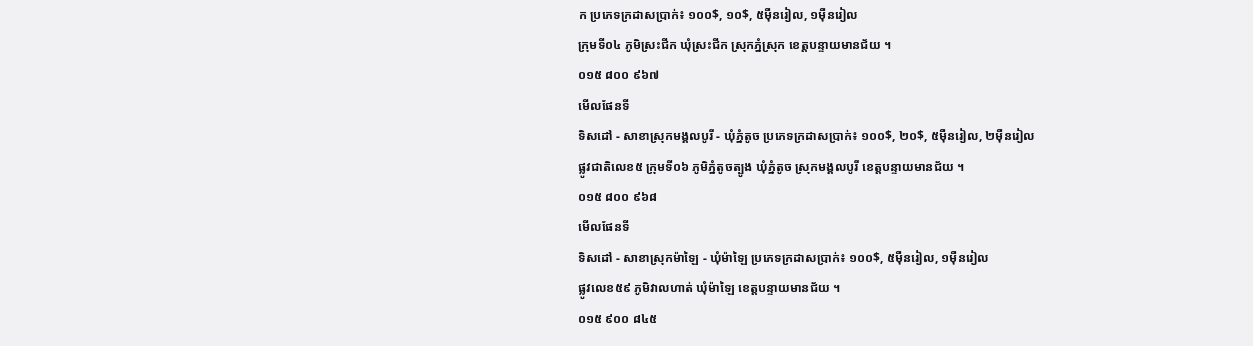ក ប្រភេទក្រដាសប្រាក់៖ ១០០$, ១០$, ៥ម៉ឺនរៀល, ១ម៉ឺនរៀល
ក្រុមទី០៤ ភូមិស្រះជីក ឃុំស្រះជីក ស្រុកភ្នំស្រុក ខេត្តបន្ទាយមានជ័យ ។
០១៥ ៨០០ ៩៦៧
មើលផែនទី
ទិសដៅ - សាខាស្រុកមង្គលបូរី - ឃុំភ្នំតូច ប្រភេទក្រដាសប្រាក់៖ ១០០$, ២០$, ៥ម៉ឺនរៀល, ២ម៉ឺនរៀល
ផ្លូវជាតិលេខ៥ ក្រុមទី០៦ ភូមិភ្នំតូចត្បូង ឃុំភ្នំតូច ស្រុកមង្គលបូរី ខេត្តបន្ទាយមានជ័យ ។
០១៥ ៨០០ ៩៦៨
មើលផែនទី
ទិសដៅ - សាខាស្រុកម៉ាឡៃ - ឃុំម៉ាឡៃ ប្រភេទក្រដាសប្រាក់៖ ១០០$, ៥ម៉ឺនរៀល, ១ម៉ឺនរៀល
ផ្លូវលេខ៥៩ ភូមិវាលហាត់ ឃុំម៉ាឡៃ ខេត្តបន្ទាយមានជ័យ ។
០១៥ ៩០០ ៨៤៥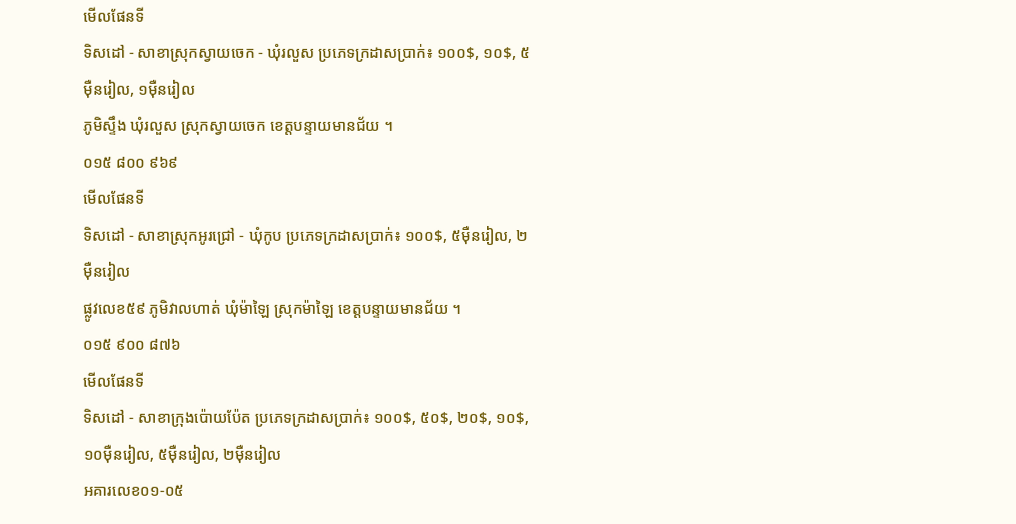មើលផែនទី
ទិសដៅ - សាខាស្រុកស្វាយចេក - ឃុំរលួស ប្រភេទក្រដាសប្រាក់៖ ១០០$, ១០$, ៥ម៉ឺនរៀល, ១ម៉ឺនរៀល
ភូមិស្ទឹង ឃុំរលួស ស្រុកស្វាយចេក ខេត្តបន្ទាយមានជ័យ ។
០១៥ ៨០០ ៩៦៩
មើលផែនទី
ទិសដៅ - សាខាស្រុកអូរជ្រៅ - ឃុំកូប ប្រភេទក្រដាសប្រាក់៖ ១០០$, ៥ម៉ឺនរៀល, ២ម៉ឺនរៀល
ផ្លូវលេខ៥៩ ភូមិវាលហាត់ ឃុំម៉ាឡៃ ស្រុកម៉ាឡៃ ខេត្តបន្ទាយមានជ័យ ។
០១៥ ៩០០ ៨៧៦
មើលផែនទី
ទិសដៅ - សាខាក្រុងប៉ោយប៉ែត ប្រភេទក្រដាសប្រាក់៖ ១០០$, ៥០$, ២០$, ១០$, ១០ម៉ឺនរៀល, ៥ម៉ឺនរៀល, ២ម៉ឺនរៀល
អគារលេខ០១-០៥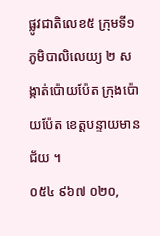ផ្លូវជាតិលេខ៥ ក្រុមទី១ ភូមិបាលិលេយ្យ ២ សង្កាត់ប៉ោយប៉ែត ក្រុងប៉ោយប៉ែត ខេត្តបន្ទាយមានជ័យ ។
០៥៤ ៩៦៧ ០២០,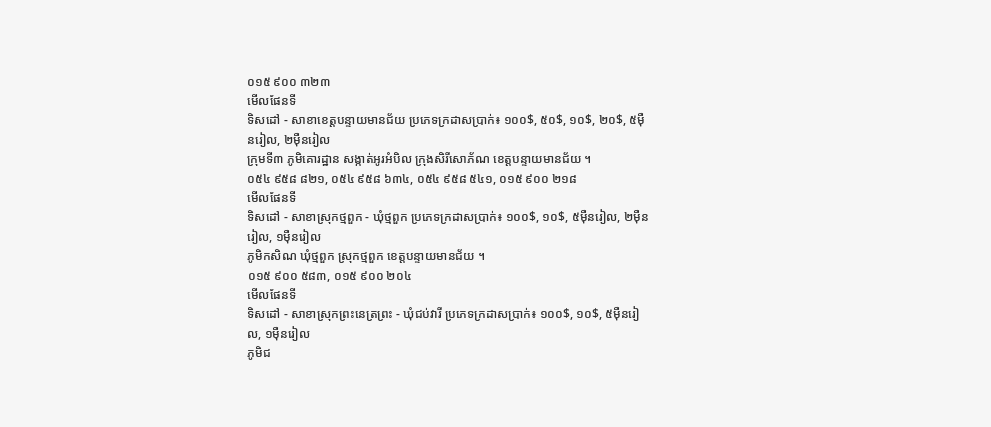០១៥ ៩០០ ៣២៣
មើលផែនទី
ទិសដៅ - សាខាខេត្តបន្ទាយមានជ័យ ប្រភេទក្រដាសប្រាក់៖ ១០០$, ៥០$, ១០$, ២០$, ៥ម៉ឺនរៀល, ២ម៉ឺនរៀល
ក្រុមទី៣ ភូមិគោរដ្ឋាន សង្កាត់អូរអំបិល ក្រុងសិរីសោភ័ណ ខេត្តបន្ទាយមានជ័យ ។
០៥៤ ៩៥៨ ៨២១, ០៥៤ ៩៥៨ ៦៣៤, ០៥៤ ៩៥៨ ៥៤១, ០១៥ ៩០០ ២១៨
មើលផែនទី
ទិសដៅ - សាខាស្រុកថ្មពួក - ឃុំថ្មពួក ប្រភេទក្រដាសប្រាក់៖ ១០០$, ១០$, ៥ម៉ឺនរៀល, ២ម៉ឺនរៀល, ១ម៉ឺនរៀល
ភូមិកសិណ ឃុំថ្មពួក ស្រុកថ្មពួក ខេត្តបន្ទាយមានជ័យ ។
០១៥ ៩០០ ៥៨៣, ០១៥ ៩០០ ២០៤
មើលផែនទី
ទិសដៅ - សាខាស្រុកព្រះនេត្រព្រះ - ឃុំជប់វារី ប្រភេទក្រដាសប្រាក់៖ ១០០$, ១០$, ៥ម៉ឺនរៀល, ១ម៉ឺនរៀល
ភូមិជ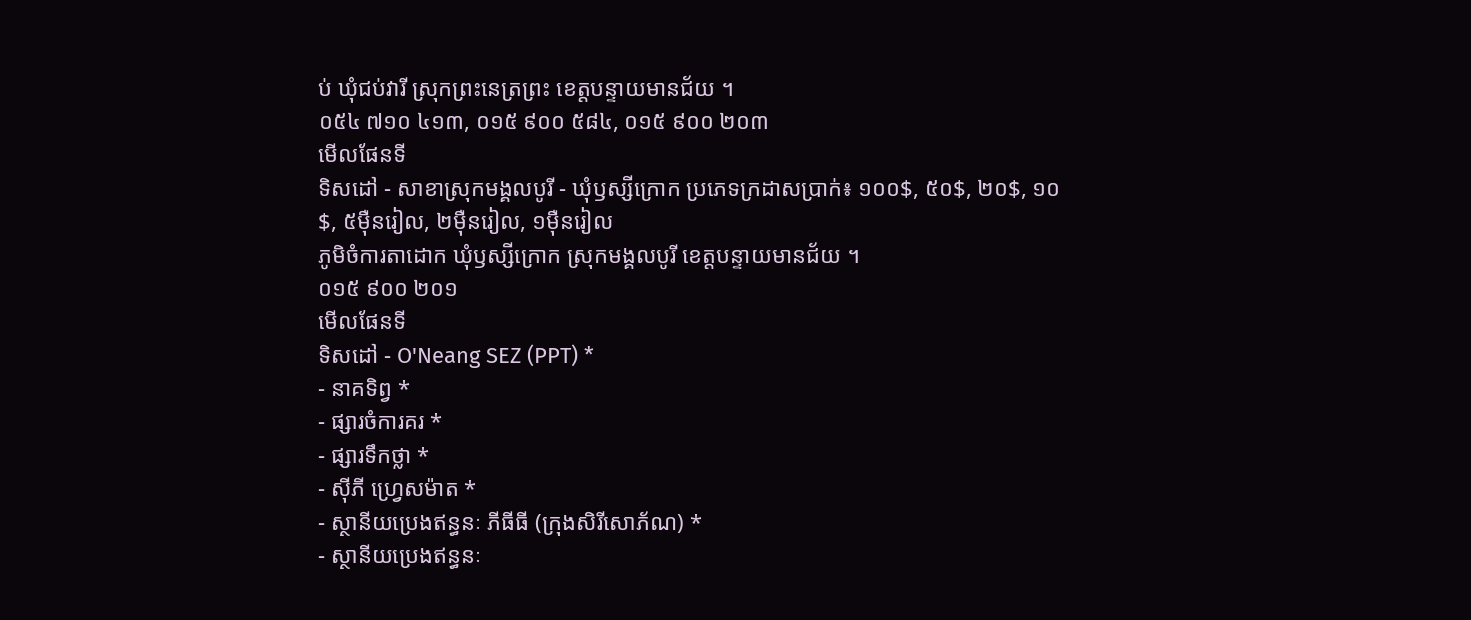ប់ ឃុំជប់វារី ស្រុកព្រះនេត្រព្រះ ខេត្តបន្ទាយមានជ័យ ។
០៥៤ ៧១០ ៤១៣, ០១៥ ៩០០ ៥៨៤, ០១៥ ៩០០ ២០៣
មើលផែនទី
ទិសដៅ - សាខាស្រុកមង្គលបូរី - ឃុំឫស្សីក្រោក ប្រភេទក្រដាសប្រាក់៖ ១០០$, ៥០$, ២០$, ១០$, ៥ម៉ឺនរៀល, ២ម៉ឺនរៀល, ១ម៉ឺនរៀល
ភូមិចំការតាដោក ឃុំឫស្សីក្រោក ស្រុកមង្គលបូរី ខេត្តបន្ទាយមានជ័យ ។
០១៥ ៩០០ ២០១
មើលផែនទី
ទិសដៅ - O'Neang SEZ (PPT) *
- នាគទិព្វ *
- ផ្សារចំការគរ *
- ផ្សារទឹកថ្លា *
- ស៊ីភី ហ្វ្រេសម៉ាត *
- ស្ថានីយប្រេងឥន្ធនៈ ភីធីធី (ក្រុងសិរីសោភ័ណ) *
- ស្ថានីយប្រេងឥន្ធនៈ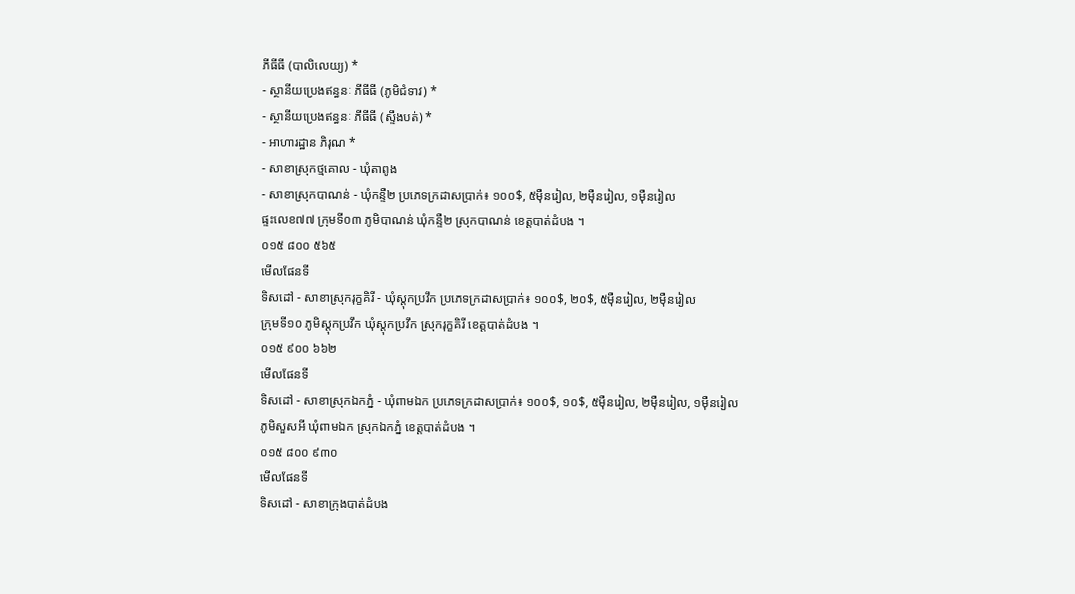ភីធីធី (បាលិលេយ្យ) *
- ស្ថានីយប្រេងឥន្ធនៈ ភីធីធី (ភូមិជំទាវ) *
- ស្ថានីយប្រេងឥន្ធនៈ ភីធីធី (ស្ទឹងបត់) *
- អាហារដ្ឋាន ភិរុណ *
- សាខាស្រុកថ្មគោល - ឃុំតាពូង
- សាខាស្រុកបាណន់ - ឃុំកន្ទឺ២ ប្រភេទក្រដាសប្រាក់៖ ១០០$, ៥ម៉ឺនរៀល, ២ម៉ឺនរៀល, ១ម៉ឺនរៀល
ផ្ទះលេខ៧៧ ក្រុមទី០៣ ភូមិបាណន់ ឃុំកន្ទឺ២ ស្រុកបាណន់ ខេត្តបាត់ដំបង ។
០១៥ ៨០០ ៥៦៥
មើលផែនទី
ទិសដៅ - សាខាស្រុករុក្ខគិរី - ឃុំស្តុកប្រវឹក ប្រភេទក្រដាសប្រាក់៖ ១០០$, ២០$, ៥ម៉ឺនរៀល, ២ម៉ឺនរៀល
ក្រុមទី១០ ភូមិស្តុកប្រវឹក ឃុំស្តុកប្រវឹក ស្រុករុក្ខគិរី ខេត្តបាត់ដំបង ។
០១៥ ៩០០ ៦៦២
មើលផែនទី
ទិសដៅ - សាខាស្រុកឯកភ្នំ - ឃុំពាមឯក ប្រភេទក្រដាសប្រាក់៖ ១០០$, ១០$, ៥ម៉ឺនរៀល, ២ម៉ឺនរៀល, ១ម៉ឺនរៀល
ភូមិសួសអី ឃុំពាមឯក ស្រុកឯកភ្នំ ខេត្តបាត់ដំបង ។
០១៥ ៨០០ ៩៣០
មើលផែនទី
ទិសដៅ - សាខាក្រុងបាត់ដំបង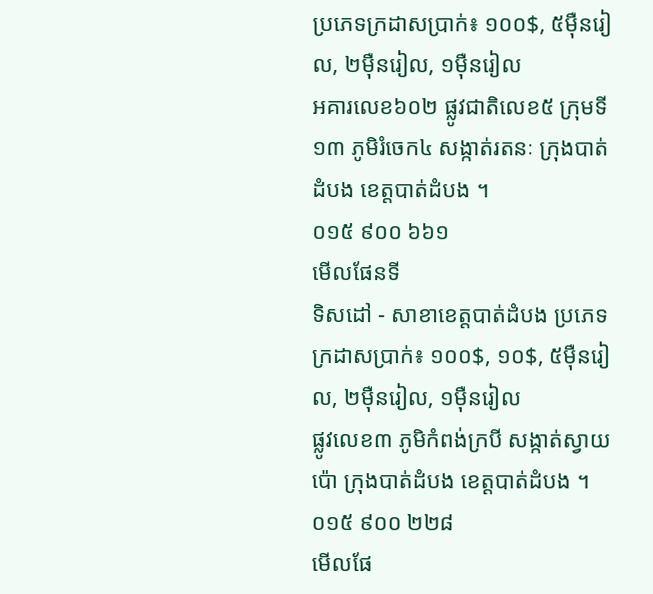ប្រភេទក្រដាសប្រាក់៖ ១០០$, ៥ម៉ឺនរៀល, ២ម៉ឺនរៀល, ១ម៉ឺនរៀល
អគារលេខ៦០២ ផ្លូវជាតិលេខ៥ ក្រុមទី១៣ ភូមិរំចេក៤ សង្កាត់រតនៈ ក្រុងបាត់ដំបង ខេត្តបាត់ដំបង ។
០១៥ ៩០០ ៦៦១
មើលផែនទី
ទិសដៅ - សាខាខេត្តបាត់ដំបង ប្រភេទក្រដាសប្រាក់៖ ១០០$, ១០$, ៥ម៉ឺនរៀល, ២ម៉ឺនរៀល, ១ម៉ឺនរៀល
ផ្លូវលេខ៣ ភូមិកំពង់ក្របី សង្កាត់ស្វាយប៉ោ ក្រុងបាត់ដំបង ខេត្តបាត់ដំបង ។
០១៥ ៩០០ ២២៨
មើលផែ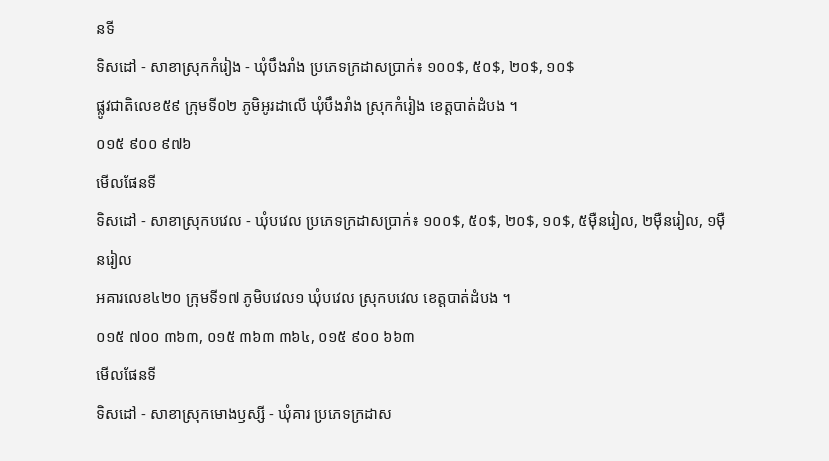នទី
ទិសដៅ - សាខាស្រុកកំរៀង - ឃុំបឹងរាំង ប្រភេទក្រដាសប្រាក់៖ ១០០$, ៥០$, ២០$, ១០$
ផ្លូវជាតិលេខ៥៩ ក្រុមទី០២ ភូមិអូរដាលើ ឃុំបឹងរាំង ស្រុកកំរៀង ខេត្តបាត់ដំបង ។
០១៥ ៩០០ ៩៧៦
មើលផែនទី
ទិសដៅ - សាខាស្រុកបវេល - ឃុំបវេល ប្រភេទក្រដាសប្រាក់៖ ១០០$, ៥០$, ២០$, ១០$, ៥ម៉ឺនរៀល, ២ម៉ឺនរៀល, ១ម៉ឺនរៀល
អគារលេខ៤២០ ក្រុមទី១៧ ភូមិបវេល១ ឃុំបវេល ស្រុកបវេល ខេត្តបាត់ដំបង ។
០១៥ ៧០០ ៣៦៣, ០១៥ ៣៦៣ ៣៦៤, ០១៥ ៩០០ ៦៦៣
មើលផែនទី
ទិសដៅ - សាខាស្រុកមោងឫស្សី - ឃុំគារ ប្រភេទក្រដាស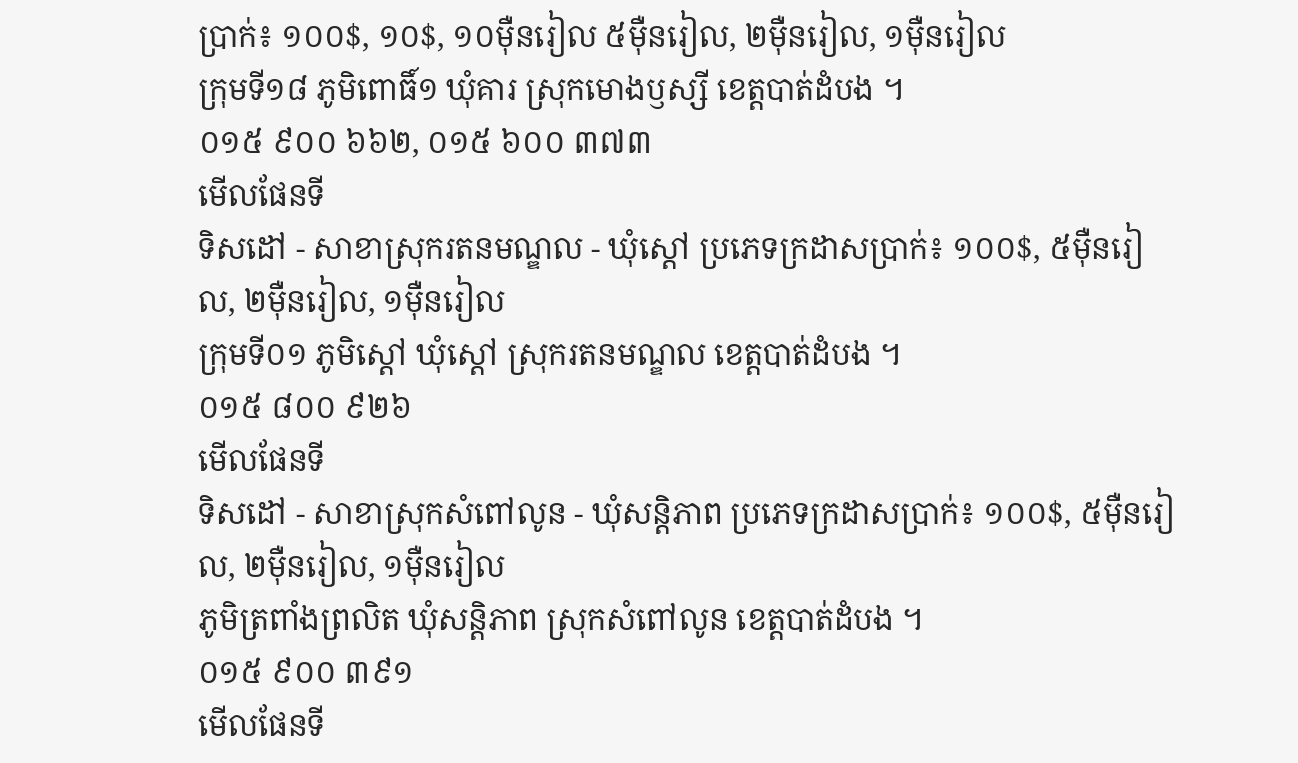ប្រាក់៖ ១០០$, ១០$, ១០ម៉ឺនរៀល ៥ម៉ឺនរៀល, ២ម៉ឺនរៀល, ១ម៉ឺនរៀល
ក្រុមទី១៨ ភូមិពោធិ៍១ ឃុំគារ ស្រុកមោងឫស្សី ខេត្តបាត់ដំបង ។
០១៥ ៩០០ ៦៦២, ០១៥ ៦០០ ៣៧៣
មើលផែនទី
ទិសដៅ - សាខាស្រុករតនមណ្ឌល - ឃុំស្តៅ ប្រភេទក្រដាសប្រាក់៖ ១០០$, ៥ម៉ឺនរៀល, ២ម៉ឺនរៀល, ១ម៉ឺនរៀល
ក្រុមទី០១ ភូមិស្តៅ ឃុំស្តៅ ស្រុករតនមណ្ឌល ខេត្តបាត់ដំបង ។
០១៥ ៨០០ ៩២៦
មើលផែនទី
ទិសដៅ - សាខាស្រុកសំពៅលូន - ឃុំសន្តិភាព ប្រភេទក្រដាសប្រាក់៖ ១០០$, ៥ម៉ឺនរៀល, ២ម៉ឺនរៀល, ១ម៉ឺនរៀល
ភូមិត្រពាំងព្រលិត ឃុំសន្តិភាព ស្រុកសំពៅលូន ខេត្តបាត់ដំបង ។
០១៥ ៩០០ ៣៩១
មើលផែនទី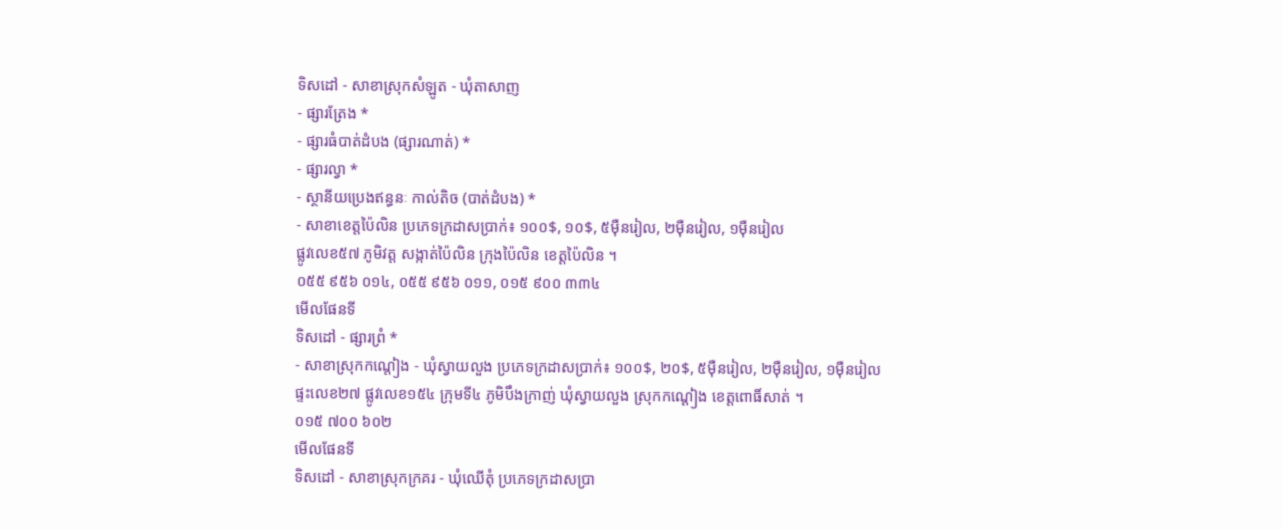ទិសដៅ - សាខាស្រុកសំឡូត - ឃុំតាសាញ
- ផ្សារត្រែង *
- ផ្សារធំបាត់ដំបង (ផ្សារណាត់) *
- ផ្សារល្វា *
- ស្ថានីយប្រេងឥន្ធនៈ កាល់តិច (បាត់ដំបង) *
- សាខាខេត្តប៉ៃលិន ប្រភេទក្រដាសប្រាក់៖ ១០០$, ១០$, ៥ម៉ឺនរៀល, ២ម៉ឺនរៀល, ១ម៉ឺនរៀល
ផ្លូវលេខ៥៧ ភូមិវត្ត សង្កាត់ប៉ៃលិន ក្រុងប៉ៃលិន ខេត្តប៉ៃលិន ។
០៥៥ ៩៥៦ ០១៤, ០៥៥ ៩៥៦ ០១១, ០១៥ ៩០០ ៣៣៤
មើលផែនទី
ទិសដៅ - ផ្សារព្រំ *
- សាខាស្រុកកណ្តៀង - ឃុំស្វាយលួង ប្រភេទក្រដាសប្រាក់៖ ១០០$, ២០$, ៥ម៉ឺនរៀល, ២ម៉ឺនរៀល, ១ម៉ឺនរៀល
ផ្ទះលេខ២៧ ផ្លូវលេខ១៥៤ ក្រុមទី៤ ភូមិបឹងក្រាញ់ ឃុំស្វាយលួង ស្រុកកណ្តៀង ខេត្តពោធិ៍សាត់ ។
០១៥ ៧០០ ៦០២
មើលផែនទី
ទិសដៅ - សាខាស្រុកក្រគរ - ឃុំឈើតុំ ប្រភេទក្រដាសប្រា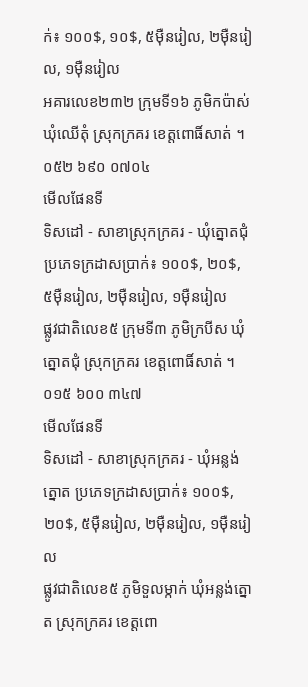ក់៖ ១០០$, ១០$, ៥ម៉ឺនរៀល, ២ម៉ឺនរៀល, ១ម៉ឺនរៀល
អគារលេខ២៣២ ក្រុមទី១៦ ភូមិកប៉ាស់ ឃុំឈើតុំ ស្រុកក្រគរ ខេត្តពោធិ៍សាត់ ។
០៥២ ៦៩០ ០៧០៤
មើលផែនទី
ទិសដៅ - សាខាស្រុកក្រគរ - ឃុំត្នោតជុំ ប្រភេទក្រដាសប្រាក់៖ ១០០$, ២០$, ៥ម៉ឺនរៀល, ២ម៉ឺនរៀល, ១ម៉ឺនរៀល
ផ្លូវជាតិលេខ៥ ក្រុមទី៣ ភូមិក្របីស ឃុំត្នោតជុំ ស្រុកក្រគរ ខេត្តពោធិ៍សាត់ ។
០១៥ ៦០០ ៣៤៧
មើលផែនទី
ទិសដៅ - សាខាស្រុកក្រគរ - ឃុំអន្លង់ត្នោត ប្រភេទក្រដាសប្រាក់៖ ១០០$, ២០$, ៥ម៉ឺនរៀល, ២ម៉ឺនរៀល, ១ម៉ឺនរៀល
ផ្លូវជាតិលេខ៥ ភូមិទួលម្កាក់ ឃុំអន្លង់ត្នោត ស្រុកក្រគរ ខេត្តពោ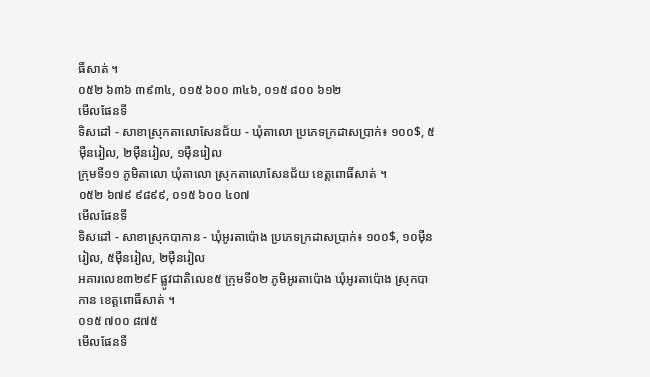ធិ៍សាត់ ។
០៥២ ៦៣៦ ៣៩៣៤, ០១៥ ៦០០ ៣៤៦, ០១៥ ៨០០ ៦១២
មើលផែនទី
ទិសដៅ - សាខាស្រុកតាលោសែនជ័យ - ឃុំតាលោ ប្រភេទក្រដាសប្រាក់៖ ១០០$, ៥ម៉ឺនរៀល, ២ម៉ឺនរៀល, ១ម៉ឺនរៀល
ក្រុមទី១១ ភូមិតាលោ ឃុំតាលោ ស្រុកតាលោសែនជ័យ ខេត្តពោធិ៍សាត់ ។
០៥២ ៦៧៩ ៩៨៩៩, ០១៥ ៦០០ ៤០៧
មើលផែនទី
ទិសដៅ - សាខាស្រុកបាកាន - ឃុំអូរតាប៉ោង ប្រភេទក្រដាសប្រាក់៖ ១០០$, ១០ម៉ឺនរៀល, ៥ម៉ឺនរៀល, ២ម៉ឺនរៀល
អគារលេខ៣២៩F ផ្លូវជាតិលេខ៥ ក្រុមទី០២ ភូមិអូរតាប៉ោង ឃុំអូរតាប៉ោង ស្រុកបាកាន ខេត្តពោធិ៍សាត់ ។
០១៥ ៧០០ ៨៧៥
មើលផែនទី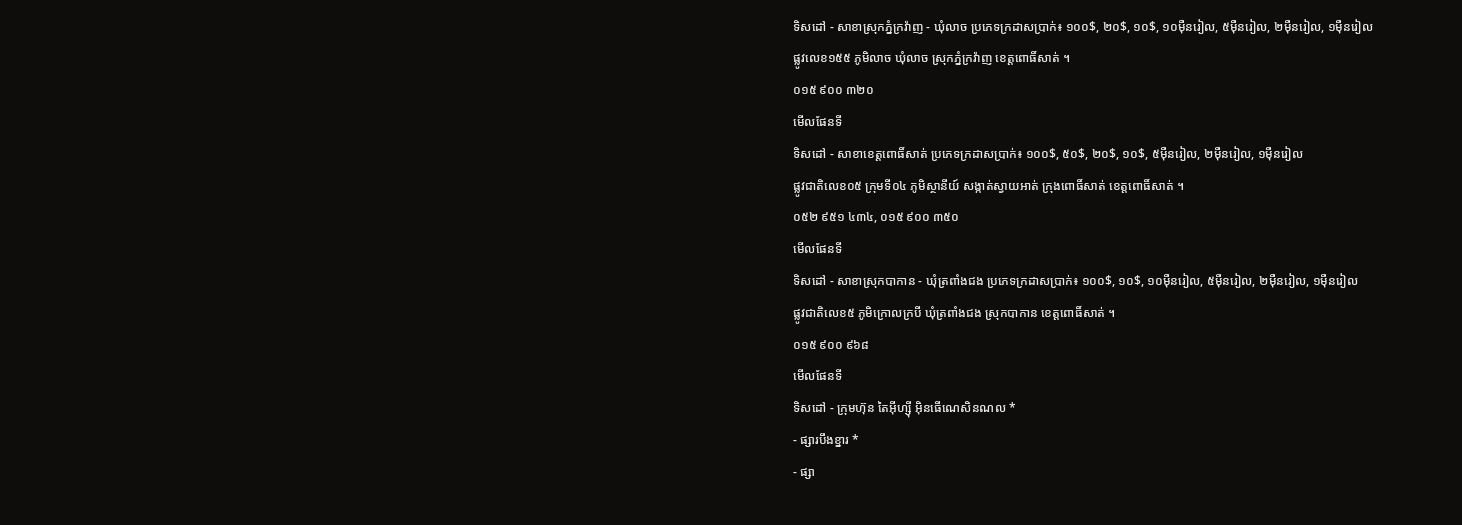ទិសដៅ - សាខាស្រុកភ្នំក្រវ៉ាញ - ឃុំលាច ប្រភេទក្រដាសប្រាក់៖ ១០០$, ២០$, ១០$, ១០ម៉ឺនរៀល, ៥ម៉ឺនរៀល, ២ម៉ឺនរៀល, ១ម៉ឺនរៀល
ផ្លូវលេខ១៥៥ ភូមិលាច ឃុំលាច ស្រុកភ្នំក្រវ៉ាញ ខេត្តពោធិ៍សាត់ ។
០១៥ ៩០០ ៣២០
មើលផែនទី
ទិសដៅ - សាខាខេត្តពោធិ៍សាត់ ប្រភេទក្រដាសប្រាក់៖ ១០០$, ៥០$, ២០$, ១០$, ៥ម៉ឺនរៀល, ២ម៉ឺនរៀល, ១ម៉ឺនរៀល
ផ្លូវជាតិលេខ០៥ ក្រុមទី០៤ ភូមិស្ថានីយ៍ សង្កាត់ស្វាយអាត់ ក្រុងពោធិ៍សាត់ ខេត្តពោធិ៍សាត់ ។
០៥២ ៩៥១ ៤៣៤, ០១៥ ៩០០ ៣៥០
មើលផែនទី
ទិសដៅ - សាខាស្រុកបាកាន - ឃុំត្រពាំងជង ប្រភេទក្រដាសប្រាក់៖ ១០០$, ១០$, ១០ម៉ឺនរៀល, ៥ម៉ឺនរៀល, ២ម៉ឺនរៀល, ១ម៉ឺនរៀល
ផ្លូវជាតិលេខ៥ ភូមិក្រោលក្របី ឃុំត្រពាំងជង ស្រុកបាកាន ខេត្តពោធិ៍សាត់ ។
០១៥ ៩០០ ៩៦៨
មើលផែនទី
ទិសដៅ - ក្រុមហ៊ុន តៃអ៊ីហ្ស៊ី អ៊ិនធើណេសិនណល *
- ផ្សារបឹងខ្នារ *
- ផ្សា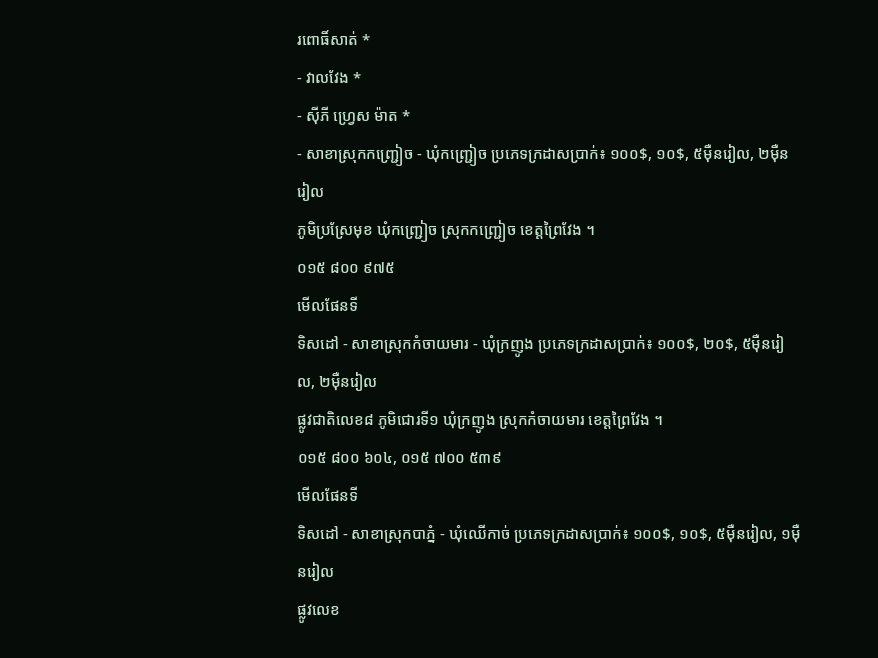រពោធិ៍សាត់ *
- វាលវែង *
- ស៊ីភី ហ្វ្រេស ម៉ាត *
- សាខាស្រុកកញ្ជ្រៀច - ឃុំកញ្ជ្រៀច ប្រភេទក្រដាសប្រាក់៖ ១០០$, ១០$, ៥ម៉ឺនរៀល, ២ម៉ឺនរៀល
ភូមិប្រស្រែមុខ ឃុំកញ្ជ្រៀច ស្រុកកញ្ជ្រៀច ខេត្តព្រៃវែង ។
០១៥ ៨០០ ៩៧៥
មើលផែនទី
ទិសដៅ - សាខាស្រុកកំចាយមារ - ឃុំក្រញូង ប្រភេទក្រដាសប្រាក់៖ ១០០$, ២០$, ៥ម៉ឺនរៀល, ២ម៉ឺនរៀល
ផ្លូវជាតិលេខ៨ ភូមិជោរទី១ ឃុំក្រញូង ស្រុកកំចាយមារ ខេត្តព្រៃវែង ។
០១៥ ៨០០ ៦០៤, ០១៥ ៧០០ ៥៣៩
មើលផែនទី
ទិសដៅ - សាខាស្រុកបាភ្នំ - ឃុំឈើកាច់ ប្រភេទក្រដាសប្រាក់៖ ១០០$, ១០$, ៥ម៉ឺនរៀល, ១ម៉ឺនរៀល
ផ្លូវលេខ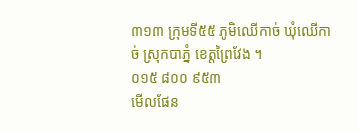៣១៣ ក្រុមទី៥៥ ភូមិឈើកាច់ ឃុំឈើកាច់ ស្រុកបាភ្នំ ខេត្តព្រៃវែង ។
០១៥ ៨០០ ៩៥៣
មើលផែន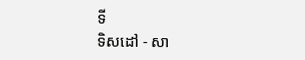ទី
ទិសដៅ - សា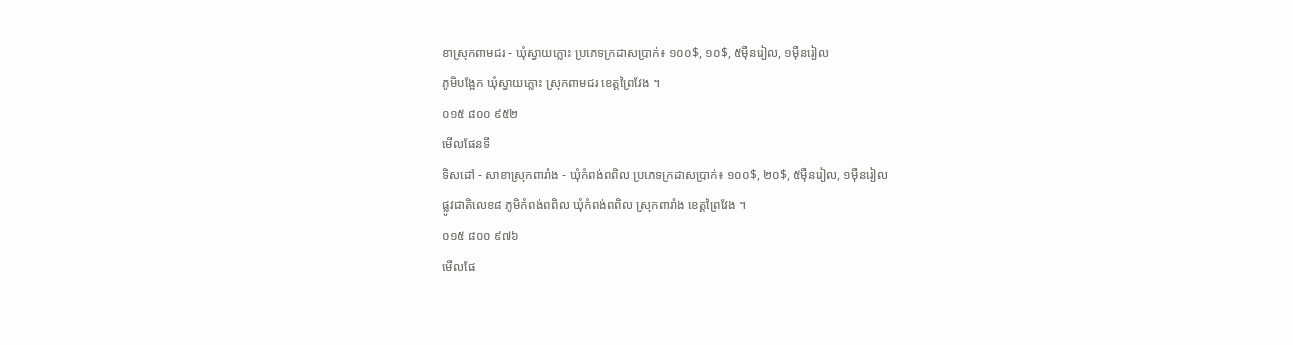ខាស្រុកពាមជរ - ឃុំស្វាយភ្លោះ ប្រភេទក្រដាសប្រាក់៖ ១០០$, ១០$, ៥ម៉ឺនរៀល, ១ម៉ឺនរៀល
ភូមិបង្អែក ឃុំស្វាយភ្លោះ ស្រុកពាមជរ ខេត្តព្រៃវែង ។
០១៥ ៨០០ ៩៥២
មើលផែនទី
ទិសដៅ - សាខាស្រុកពារាំង - ឃុំកំពង់ពពិល ប្រភេទក្រដាសប្រាក់៖ ១០០$, ២០$, ៥ម៉ឺនរៀល, ១ម៉ឺនរៀល
ផ្លូវជាតិលេខ៨ ភូមិកំពង់ពពិល ឃុំកំពង់ពពិល ស្រុកពារាំង ខេត្តព្រៃវែង ។
០១៥ ៨០០ ៩៧៦
មើលផែ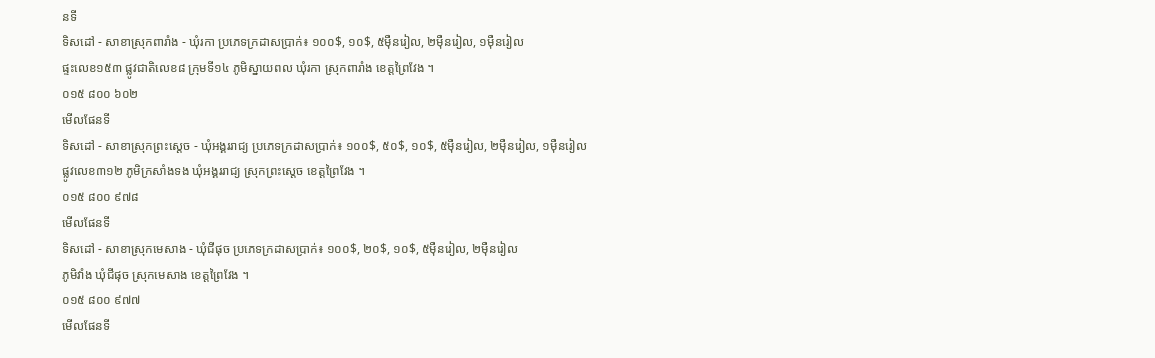នទី
ទិសដៅ - សាខាស្រុកពារាំង - ឃុំរកា ប្រភេទក្រដាសប្រាក់៖ ១០០$, ១០$, ៥ម៉ឺនរៀល, ២ម៉ឺនរៀល, ១ម៉ឺនរៀល
ផ្ទះលេខ១៥៣ ផ្លូវជាតិលេខ៨ ក្រុមទី១៤ ភូមិស្នាយពល ឃុំរកា ស្រុកពារាំង ខេត្តព្រៃវែង ។
០១៥ ៨០០ ៦០២
មើលផែនទី
ទិសដៅ - សាខាស្រុកព្រះស្តេច - ឃុំអង្គររាជ្យ ប្រភេទក្រដាសប្រាក់៖ ១០០$, ៥០$, ១០$, ៥ម៉ឺនរៀល, ២ម៉ឺនរៀល, ១ម៉ឺនរៀល
ផ្លូវលេខ៣១២ ភូមិក្រសាំងទង ឃុំអង្គររាជ្យ ស្រុកព្រះស្តេច ខេត្តព្រៃវែង ។
០១៥ ៨០០ ៩៧៨
មើលផែនទី
ទិសដៅ - សាខាស្រុកមេសាង - ឃុំជីផុច ប្រភេទក្រដាសប្រាក់៖ ១០០$, ២០$, ១០$, ៥ម៉ឺនរៀល, ២ម៉ឺនរៀល
ភូមិវាំង ឃុំជីផុច ស្រុកមេសាង ខេត្តព្រៃវែង ។
០១៥ ៨០០ ៩៧៧
មើលផែនទី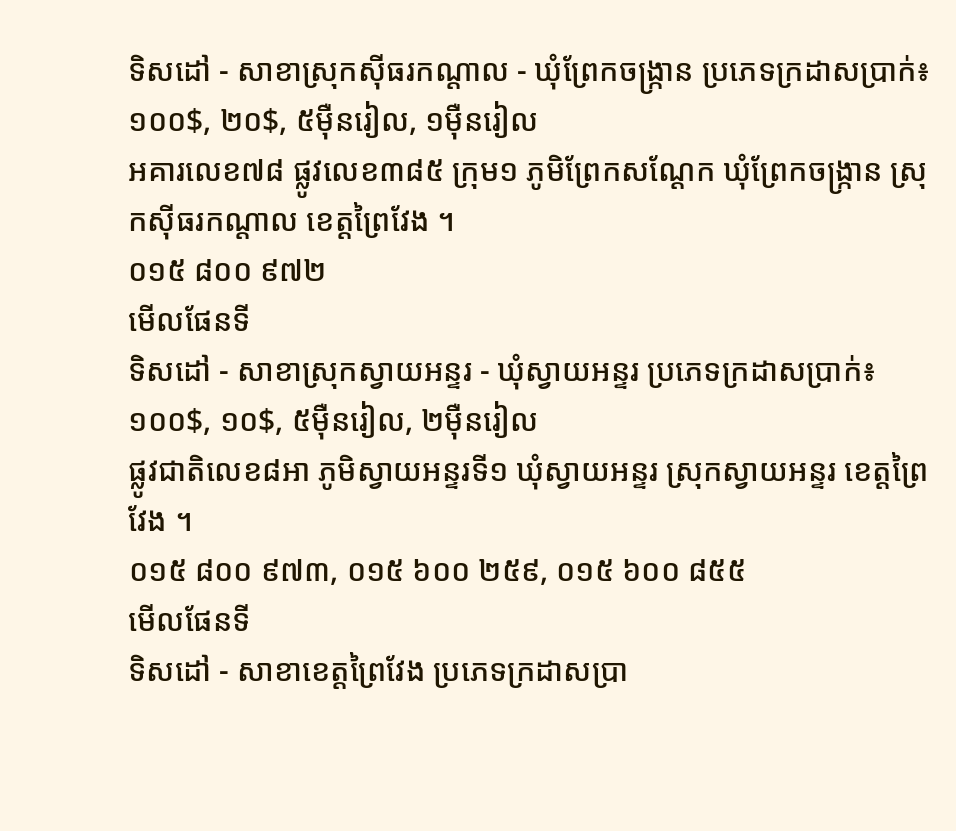ទិសដៅ - សាខាស្រុកស៊ីធរកណ្តាល - ឃុំព្រែកចង្ក្រាន ប្រភេទក្រដាសប្រាក់៖ ១០០$, ២០$, ៥ម៉ឺនរៀល, ១ម៉ឺនរៀល
អគារលេខ៧៨ ផ្លូវលេខ៣៨៥ ក្រុម១ ភូមិព្រែកសណ្តែក ឃុំព្រែកចង្ក្រាន ស្រុកស៊ីធរកណ្តាល ខេត្តព្រៃវែង ។
០១៥ ៨០០ ៩៧២
មើលផែនទី
ទិសដៅ - សាខាស្រុកស្វាយអន្ទរ - ឃុំស្វាយអន្ទរ ប្រភេទក្រដាសប្រាក់៖ ១០០$, ១០$, ៥ម៉ឺនរៀល, ២ម៉ឺនរៀល
ផ្លូវជាតិលេខ៨អា ភូមិស្វាយអន្ទរទី១ ឃុំស្វាយអន្ទរ ស្រុកស្វាយអន្ទរ ខេត្តព្រៃវែង ។
០១៥ ៨០០ ៩៧៣, ០១៥ ៦០០ ២៥៩, ០១៥ ៦០០ ៨៥៥
មើលផែនទី
ទិសដៅ - សាខាខេត្តព្រៃវែង ប្រភេទក្រដាសប្រា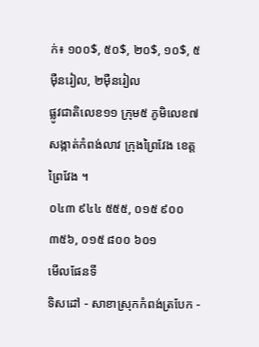ក់៖ ១០០$, ៥០$, ២០$, ១០$, ៥ម៉ឺនរៀល, ២ម៉ឺនរៀល
ផ្លូវជាតិលេខ១១ ក្រុម៥ ភូមិលេខ៧ សង្កាត់កំពង់លាវ ក្រុងព្រៃវែង ខេត្តព្រៃវែង ។
០៤៣ ៩៤៤ ៥៥៥, ០១៥ ៩០០ ៣៥៦, ០១៥ ៨០០ ៦០១
មើលផែនទី
ទិសដៅ - សាខាស្រុកកំពង់ត្របែក -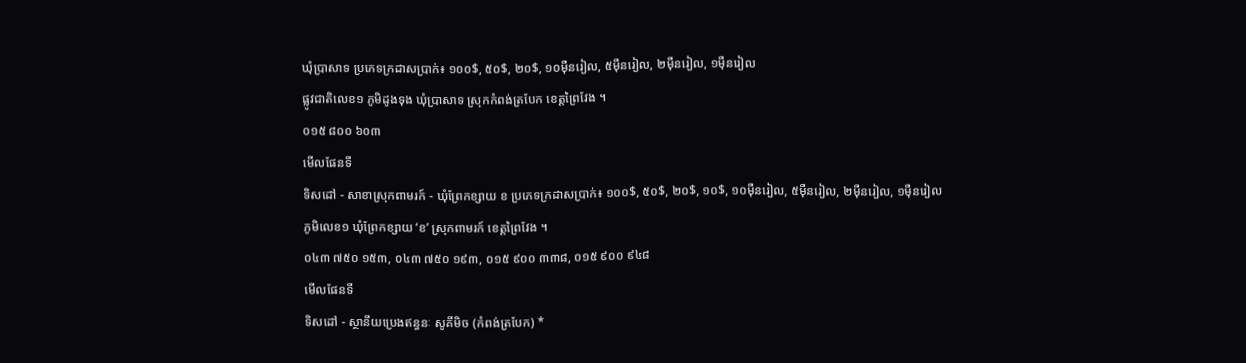ឃុំប្រាសាទ ប្រភេទក្រដាសប្រាក់៖ ១០០$, ៥០$, ២០$, ១០ម៉ឺនរៀល, ៥ម៉ឺនរៀល, ២ម៉ឺនរៀល, ១ម៉ឺនរៀល
ផ្លូវជាតិលេខ១ ភូមិដូងទុង ឃុំប្រាសាទ ស្រុកកំពង់ត្របែក ខេត្តព្រៃវែង ។
០១៥ ៨០០ ៦០៣
មើលផែនទី
ទិសដៅ - សាខាស្រុកពាមរក៍ - ឃុំព្រែកខ្សាយ ខ ប្រភេទក្រដាសប្រាក់៖ ១០០$, ៥០$, ២០$, ១០$, ១០ម៉ឺនរៀល, ៥ម៉ឺនរៀល, ២ម៉ឺនរៀល, ១ម៉ឺនរៀល
ភូមិលេខ១ ឃុំព្រែកខ្សាយ ‘ខ’ ស្រុកពាមរក៍ ខេត្តព្រៃវែង ។
០៤៣ ៧៥០ ១៥៣, ០៤៣ ៧៥០ ១៩៣, ០១៥ ៩០០ ៣៣៨, ០១៥ ៩០០ ៩៤៨
មើលផែនទី
ទិសដៅ - ស្ថានីយប្រេងឥន្ធនៈ សូគីមិច (កំពង់ត្របែក) *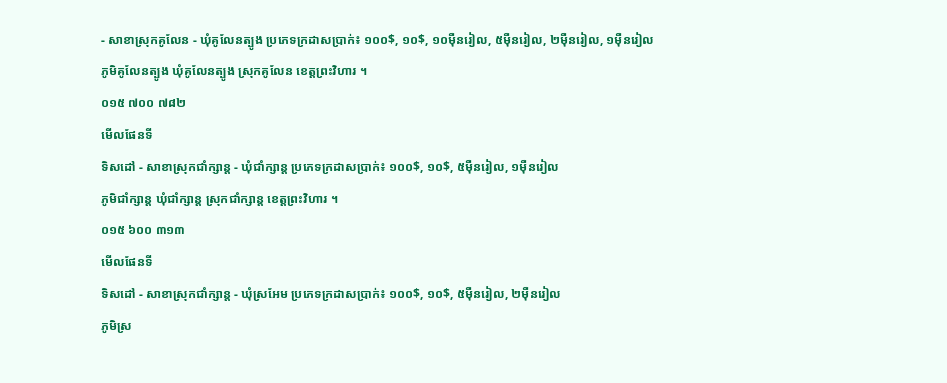- សាខាស្រុកគូលែន - ឃុំគូលែនត្បូង ប្រភេទក្រដាសប្រាក់៖ ១០០$, ១០$, ១០ម៉ឺនរៀល, ៥ម៉ឺនរៀល, ២ម៉ឺនរៀល, ១ម៉ឺនរៀល
ភូមិគូលែនត្បូង ឃុំគូលែនត្បូង ស្រុកគូលែន ខេត្តព្រះវិហារ ។
០១៥ ៧០០ ៧៨២
មើលផែនទី
ទិសដៅ - សាខាស្រុកជាំក្សាន្ត - ឃុំជាំក្សាន្ត ប្រភេទក្រដាសប្រាក់៖ ១០០$, ១០$, ៥ម៉ឺនរៀល, ១ម៉ឺនរៀល
ភូមិជាំក្សាន្ត ឃុំជាំក្សាន្ត ស្រុកជាំក្សាន្ត ខេត្តព្រះវិហារ ។
០១៥ ៦០០ ៣១៣
មើលផែនទី
ទិសដៅ - សាខាស្រុកជាំក្សាន្ត - ឃុំស្រអែម ប្រភេទក្រដាសប្រាក់៖ ១០០$, ១០$, ៥ម៉ឺនរៀល, ២ម៉ឺនរៀល
ភូមិស្រ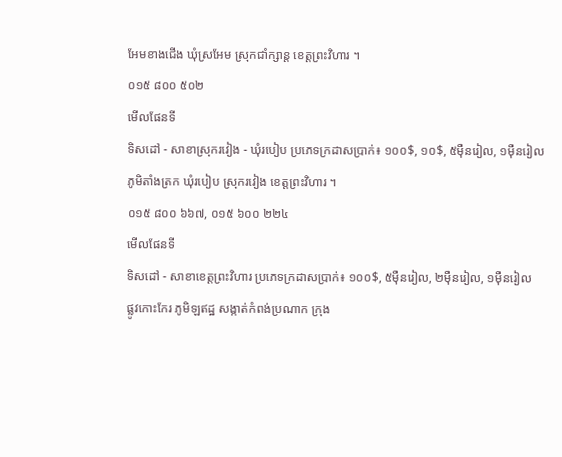អែមខាងជើង ឃុំស្រអែម ស្រុកជាំក្សាន្ត ខេត្តព្រះវិហារ ។
០១៥ ៨០០ ៥០២
មើលផែនទី
ទិសដៅ - សាខាស្រុករវៀង - ឃុំរបៀប ប្រភេទក្រដាសប្រាក់៖ ១០០$, ១០$, ៥ម៉ឺនរៀល, ១ម៉ឺនរៀល
ភូមិតាំងត្រក ឃុំរបៀប ស្រុករវៀង ខេត្តព្រះវិហារ ។
០១៥ ៨០០ ៦៦៧, ០១៥ ៦០០ ២២៤
មើលផែនទី
ទិសដៅ - សាខាខេត្តព្រះវិហារ ប្រភេទក្រដាសប្រាក់៖ ១០០$, ៥ម៉ឺនរៀល, ២ម៉ឺនរៀល, ១ម៉ឺនរៀល
ផ្លូវកោះកែរ ភូមិឡឥដ្ឋ សង្កាត់កំពង់ប្រណាក ក្រុង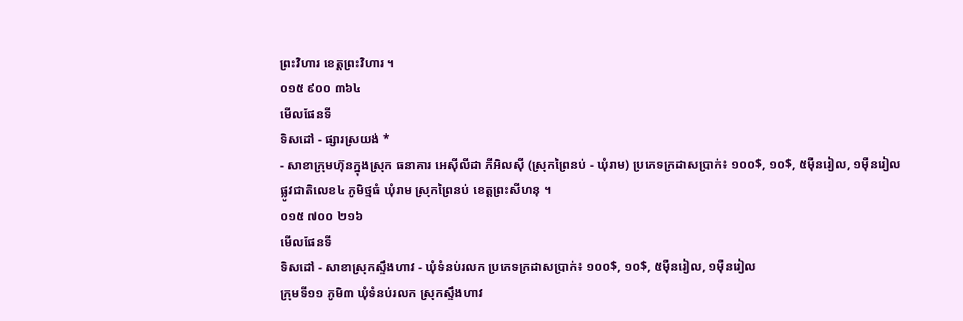ព្រះវិហារ ខេត្តព្រះវិហារ ។
០១៥ ៩០០ ៣៦៤
មើលផែនទី
ទិសដៅ - ផ្សារស្រយង់ *
- សាខាក្រុមហ៊ុនក្នុងស្រុក ធនាគារ អេស៊ីលីដា ភីអិលស៊ី (ស្រុកព្រៃនប់ - ឃុំរាម) ប្រភេទក្រដាសប្រាក់៖ ១០០$, ១០$, ៥ម៉ឺនរៀល, ១ម៉ឺនរៀល
ផ្លូវជាតិលេខ៤ ភូមិថ្មធំ ឃុំរាម ស្រុកព្រៃនប់ ខេត្តព្រះសីហនុ ។
០១៥ ៧០០ ២១៦
មើលផែនទី
ទិសដៅ - សាខាស្រុកស្ទឹងហាវ - ឃុំទំនប់រលក ប្រភេទក្រដាសប្រាក់៖ ១០០$, ១០$, ៥ម៉ឺនរៀល, ១ម៉ឺនរៀល
ក្រុមទី១១ ភូមិ៣ ឃុំទំនប់រលក ស្រុកស្ទឹងហាវ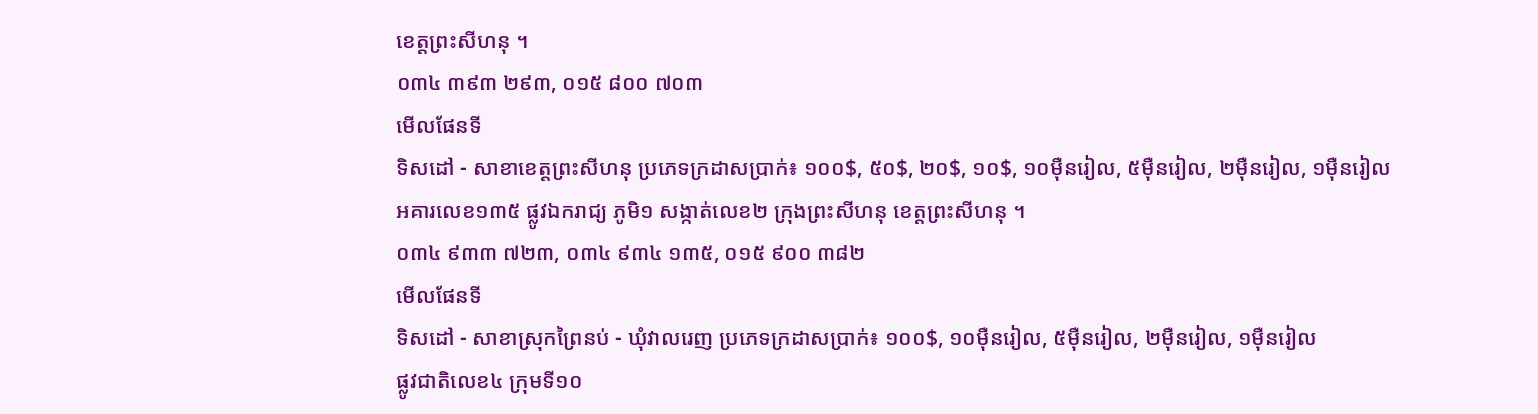ខេត្តព្រះសីហនុ ។
០៣៤ ៣៩៣ ២៩៣, ០១៥ ៨០០ ៧០៣
មើលផែនទី
ទិសដៅ - សាខាខេត្តព្រះសីហនុ ប្រភេទក្រដាសប្រាក់៖ ១០០$, ៥០$, ២០$, ១០$, ១០ម៉ឺនរៀល, ៥ម៉ឺនរៀល, ២ម៉ឺនរៀល, ១ម៉ឺនរៀល
អគារលេខ១៣៥ ផ្លូវឯករាជ្យ ភូមិ១ សង្កាត់លេខ២ ក្រុងព្រះសីហនុ ខេត្តព្រះសីហនុ ។
០៣៤ ៩៣៣ ៧២៣, ០៣៤ ៩៣៤ ១៣៥, ០១៥ ៩០០ ៣៨២
មើលផែនទី
ទិសដៅ - សាខាស្រុកព្រៃនប់ - ឃុំវាលរេញ ប្រភេទក្រដាសប្រាក់៖ ១០០$, ១០ម៉ឺនរៀល, ៥ម៉ឺនរៀល, ២ម៉ឺនរៀល, ១ម៉ឺនរៀល
ផ្លូវជាតិលេខ៤ ក្រុមទី១០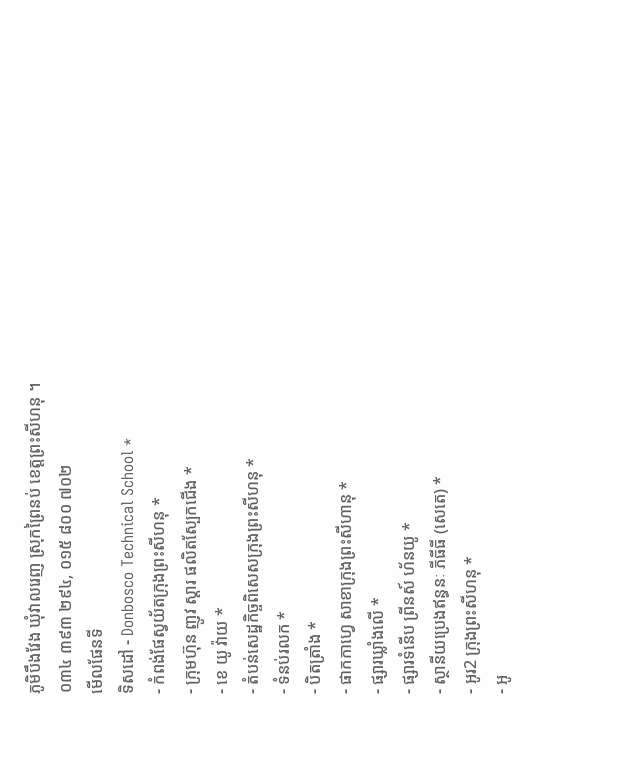ភូមិបឹងវែង ឃុំវាលរេញ ស្រុកព្រៃនប់ ខេត្តព្រះសីហនុ ។
០៣៤ ៣៩៣ ២៩៤, ០១៥ ៨០០ ៧០២
មើលផែនទី
ទិសដៅ - Donbosco Technical School *
- កំពង់ផែស្វយ័តក្រុងព្រះសីហនុ *
- ក្រុមហ៊ុន ញូវ ស្តារ ផលិតស្បែកជើង *
- ខេ យូ វ៉ាយ *
- តំបន់សេដ្ឋកិច្ចពិសេសក្រុងព្រះសីហនុ *
- ទំនប់រលក *
- បិតត្រាំង *
- ផាកកាហ្វេ សាខាក្រុងព្រះសីហានុ *
- ផ្សារឃ្លាំងលើ *
- ផ្សារទំនើប ព្រីនស៍ ហ័នយូ *
- ស្ថានីយប្រេងឥន្ធនៈ ភីធីធី (សេតេ) *
- អូរ2 ក្រុងព្រះសីហនុ *
- អូ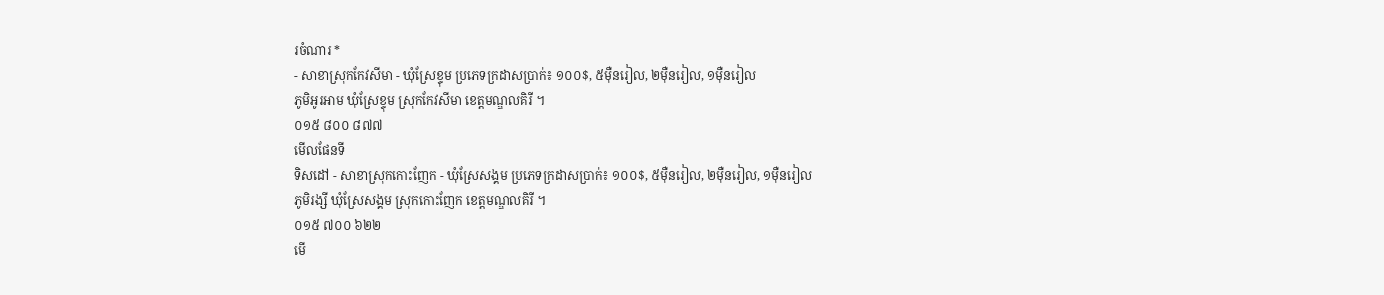រចំណារ *
- សាខាស្រុកកែវសីមា - ឃុំស្រែខ្ទុម ប្រភេទក្រដាសប្រាក់៖ ១០០$, ៥ម៉ឺនរៀល, ២ម៉ឺនរៀល, ១ម៉ឺនរៀល
ភូមិអូរអាម ឃុំស្រែខ្ទុម ស្រុកកែវសីមា ខេត្តមណ្ឌលគិរី ។
០១៥ ៨០០ ៨៧៧
មើលផែនទី
ទិសដៅ - សាខាស្រុកកោះញែក - ឃុំស្រែសង្គម ប្រភេទក្រដាសប្រាក់៖ ១០០$, ៥ម៉ឺនរៀល, ២ម៉ឺនរៀល, ១ម៉ឺនរៀល
ភូមិរង្សី ឃុំស្រែសង្គម ស្រុកកោះញែក ខេត្តមណ្ឌលគិរី ។
០១៥ ៧០០ ៦២២
មើ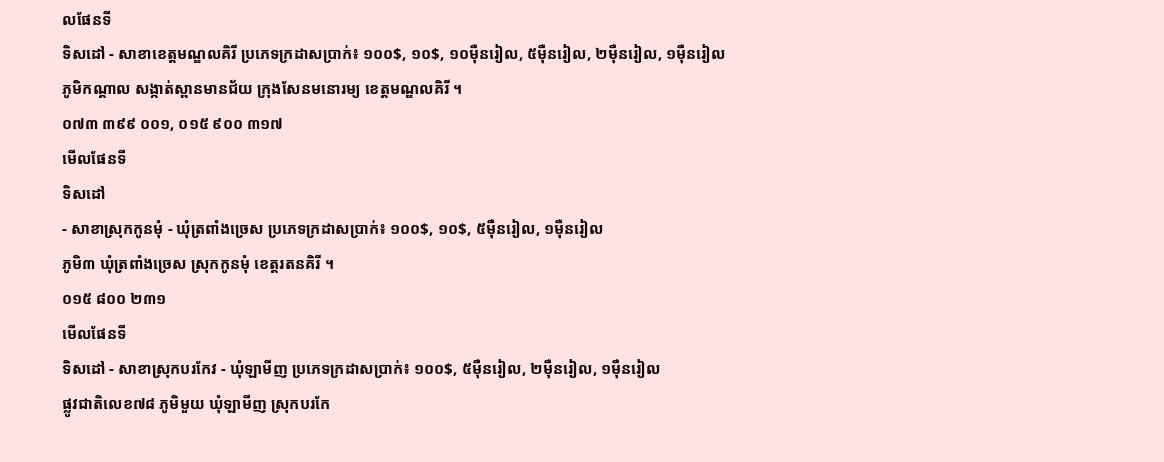លផែនទី
ទិសដៅ - សាខាខេត្តមណ្ឌលគិរី ប្រភេទក្រដាសប្រាក់៖ ១០០$, ១០$, ១០ម៉ឺនរៀល, ៥ម៉ឺនរៀល, ២ម៉ឺនរៀល, ១ម៉ឺនរៀល
ភូមិកណ្តាល សង្កាត់ស្ពានមានជ័យ ក្រុងសែនមនោរម្យ ខេត្តមណ្ឌលគិរី ។
០៧៣ ៣៩៩ ០០១, ០១៥ ៩០០ ៣១៧
មើលផែនទី
ទិសដៅ
- សាខាស្រុកកូនមុំ - ឃុំត្រពាំងច្រេស ប្រភេទក្រដាសប្រាក់៖ ១០០$, ១០$, ៥ម៉ឺនរៀល, ១ម៉ឺនរៀល
ភូមិ៣ ឃុំត្រពាំងច្រេស ស្រុកកូនមុំ ខេត្តរតនគិរី ។
០១៥ ៨០០ ២៣១
មើលផែនទី
ទិសដៅ - សាខាស្រុកបរកែវ - ឃុំឡាមីញ ប្រភេទក្រដាសប្រាក់៖ ១០០$, ៥ម៉ឺនរៀល, ២ម៉ឺនរៀល, ១ម៉ឺនរៀល
ផ្លូវជាតិលេខ៧៨ ភូមិមួយ ឃុំឡាមីញ ស្រុកបរកែ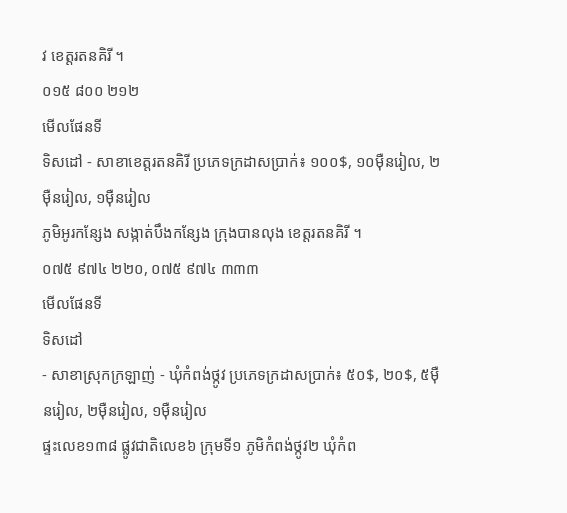វ ខេត្តរតនគិរី ។
០១៥ ៨០០ ២១២
មើលផែនទី
ទិសដៅ - សាខាខេត្តរតនគិរី ប្រភេទក្រដាសប្រាក់៖ ១០០$, ១០ម៉ឺនរៀល, ២ម៉ឺនរៀល, ១ម៉ឺនរៀល
ភូមិអូរកន្សែង សង្កាត់បឹងកន្សែង ក្រុងបានលុង ខេត្តរតនគិរី ។
០៧៥ ៩៧៤ ២២០, ០៧៥ ៩៧៤ ៣៣៣
មើលផែនទី
ទិសដៅ
- សាខាស្រុកក្រឡាញ់ - ឃុំកំពង់ថ្កូវ ប្រភេទក្រដាសប្រាក់៖ ៥០$, ២០$, ៥ម៉ឺនរៀល, ២ម៉ឺនរៀល, ១ម៉ឺនរៀល
ផ្ទះលេខ១៣៨ ផ្លូវជាតិលេខ៦ ក្រុមទី១ ភូមិកំពង់ថ្កូវ២ ឃុំកំព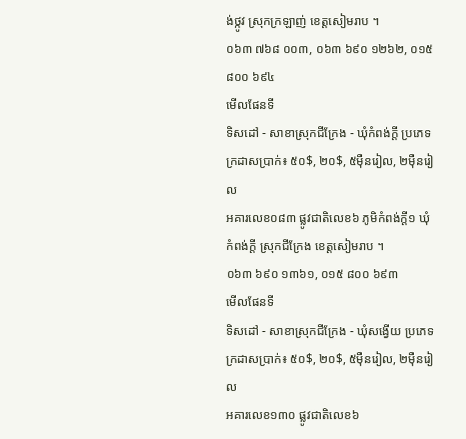ង់ថ្កូវ ស្រុកក្រឡាញ់ ខេត្តសៀមរាប ។
០៦៣ ៧៦៨ ០០៣, ០៦៣ ៦៩០ ១២៦២, ០១៥ ៨០០ ៦៩៤
មើលផែនទី
ទិសដៅ - សាខាស្រុកជីក្រែង - ឃុំកំពង់ក្តី ប្រភេទក្រដាសប្រាក់៖ ៥០$, ២០$, ៥ម៉ឺនរៀល, ២ម៉ឺនរៀល
អគារលេខ០៨៣ ផ្លូវជាតិលេខ៦ ភូមិកំពង់ក្តី១ ឃុំកំពង់ក្តី ស្រុកជីក្រែង ខេត្តសៀមរាប ។
០៦៣ ៦៩០ ១៣៦១, ០១៥ ៨០០ ៦៩៣
មើលផែនទី
ទិសដៅ - សាខាស្រុកជីក្រែង - ឃុំសង្វើយ ប្រភេទក្រដាសប្រាក់៖ ៥០$, ២០$, ៥ម៉ឺនរៀល, ២ម៉ឺនរៀល
អគារលេខ១៣០ ផ្លូវជាតិលេខ៦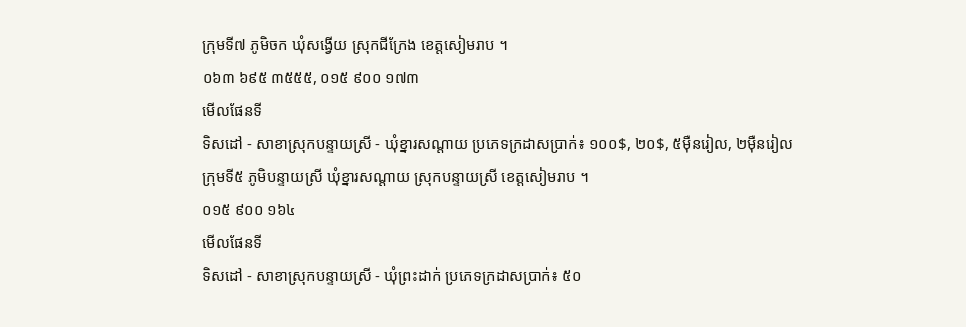ក្រុមទី៧ ភូមិចក ឃុំសង្វើយ ស្រុកជីក្រែង ខេត្តសៀមរាប ។
០៦៣ ៦៩៥ ៣៥៥៥, ០១៥ ៩០០ ១៧៣
មើលផែនទី
ទិសដៅ - សាខាស្រុកបន្ទាយស្រី - ឃុំខ្នារសណ្តាយ ប្រភេទក្រដាសប្រាក់៖ ១០០$, ២០$, ៥ម៉ឺនរៀល, ២ម៉ឺនរៀល
ក្រុមទី៥ ភូមិបន្ទាយស្រី ឃុំខ្នារសណ្តាយ ស្រុកបន្ទាយស្រី ខេត្តសៀមរាប ។
០១៥ ៩០០ ១៦៤
មើលផែនទី
ទិសដៅ - សាខាស្រុកបន្ទាយស្រី - ឃុំព្រះដាក់ ប្រភេទក្រដាសប្រាក់៖ ៥០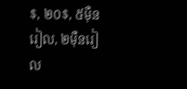$, ២០$, ៥ម៉ឺនរៀល, ២ម៉ឺនរៀល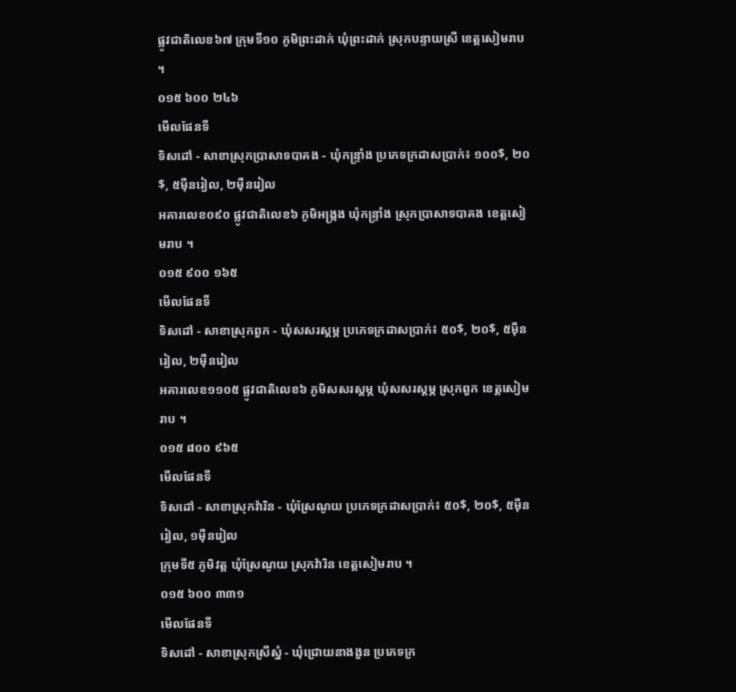ផ្លូវជាតិលេខ៦៧ ក្រុមទី១០ ភូមិព្រះដាក់ ឃុំព្រះដាក់ ស្រុកបន្ទាយស្រី ខេត្តសៀមរាប ។
០១៥ ៦០០ ២៤៦
មើលផែនទី
ទិសដៅ - សាខាស្រុកប្រាសាទបាគង - ឃុំកន្ទ្រាំង ប្រភេទក្រដាសប្រាក់៖ ១០០$, ២០$, ៥ម៉ឺនរៀល, ២ម៉ឺនរៀល
អគារលេខ០៩០ ផ្លូវជាតិលេខ៦ ភូមិអង្រ្កង ឃុំកន្ទ្រាំង ស្រុកប្រាសាទបាគង ខេត្តសៀមរាប ។
០១៥ ៩០០ ១៦៥
មើលផែនទី
ទិសដៅ - សាខាស្រុកពួក - ឃុំសសរស្តម្ភ ប្រភេទក្រដាសប្រាក់៖ ៥០$, ២០$, ៥ម៉ឺនរៀល, ២ម៉ឺនរៀល
អគារលេខ១១០៥ ផ្លូវជាតិលេខ៦ ភូមិសសរស្តម្ភ ឃុំសសរស្តម្ភ ស្រុកពួក ខេត្តសៀមរាប ។
០១៥ ៨០០ ៩៦៥
មើលផែនទី
ទិសដៅ - សាខាស្រុកវ៉ារិន - ឃុំស្រែណូយ ប្រភេទក្រដាសប្រាក់៖ ៥០$, ២០$, ៥ម៉ឺនរៀល, ១ម៉ឺនរៀល
ក្រុមទី៥ ភូមិវត្ត ឃុំស្រែណូយ ស្រុកវ៉ារិន ខេត្តសៀមរាប ។
០១៥ ៦០០ ៣៣១
មើលផែនទី
ទិសដៅ - សាខាស្រុកស្រីស្នំ - ឃុំជ្រោយនាងងួន ប្រភេទក្រ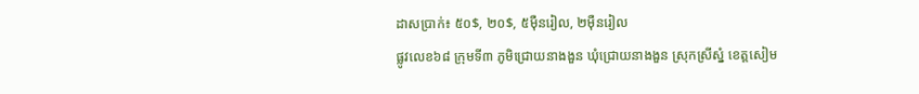ដាសប្រាក់៖ ៥០$, ២០$, ៥ម៉ឺនរៀល, ២ម៉ឺនរៀល
ផ្លូវលេខ៦៨ ក្រុមទី៣ ភូមិជ្រោយនាងងួន ឃុំជ្រោយនាងងួន ស្រុកស្រីស្នំ ខេត្តសៀម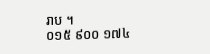រាប ។
០១៥ ៩០០ ១៧៤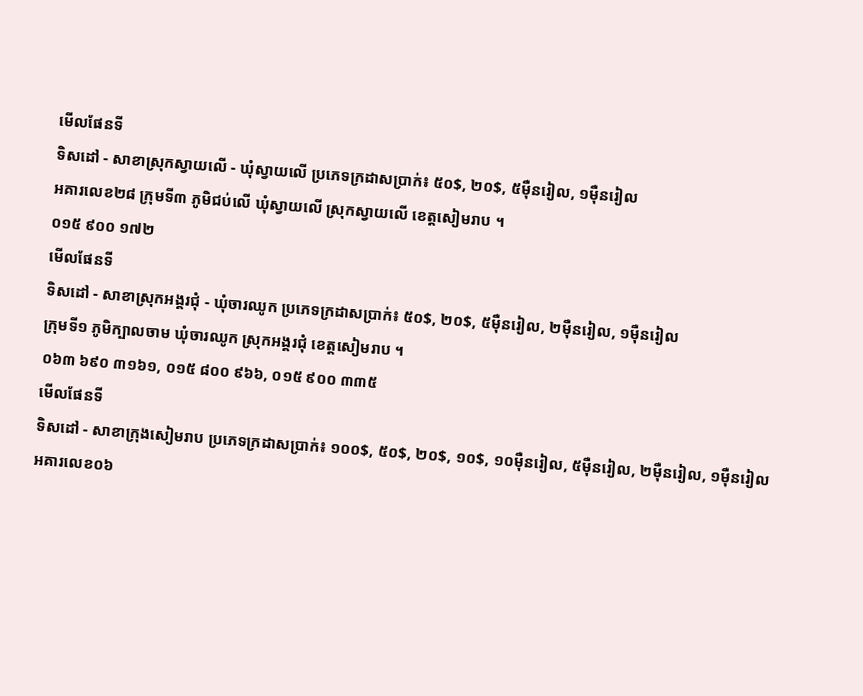មើលផែនទី
ទិសដៅ - សាខាស្រុកស្វាយលើ - ឃុំស្វាយលើ ប្រភេទក្រដាសប្រាក់៖ ៥០$, ២០$, ៥ម៉ឺនរៀល, ១ម៉ឺនរៀល
អគារលេខ២៨ ក្រុមទី៣ ភូមិជប់លើ ឃុំស្វាយលើ ស្រុកស្វាយលើ ខេត្តសៀមរាប ។
០១៥ ៩០០ ១៧២
មើលផែនទី
ទិសដៅ - សាខាស្រុកអង្គរជុំ - ឃុំចារឈូក ប្រភេទក្រដាសប្រាក់៖ ៥០$, ២០$, ៥ម៉ឺនរៀល, ២ម៉ឺនរៀល, ១ម៉ឺនរៀល
ក្រុមទី១ ភូមិក្បាលចាម ឃុំចារឈូក ស្រុកអង្គរជុំ ខេត្តសៀមរាប ។
០៦៣ ៦៩០ ៣១៦១, ០១៥ ៨០០ ៩៦៦, ០១៥ ៩០០ ៣៣៥
មើលផែនទី
ទិសដៅ - សាខាក្រុងសៀមរាប ប្រភេទក្រដាសប្រាក់៖ ១០០$, ៥០$, ២០$, ១០$, ១០ម៉ឺនរៀល, ៥ម៉ឺនរៀល, ២ម៉ឺនរៀល, ១ម៉ឺនរៀល
អគារលេខ០៦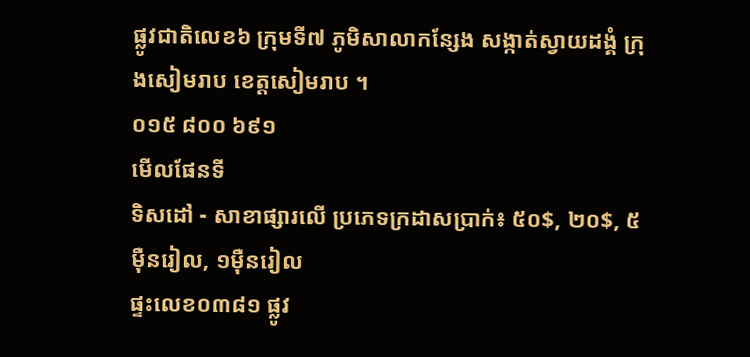ផ្លូវជាតិលេខ៦ ក្រុមទី៧ ភូមិសាលាកន្សែង សង្កាត់ស្វាយដង្គំ ក្រុងសៀមរាប ខេត្តសៀមរាប ។
០១៥ ៨០០ ៦៩១
មើលផែនទី
ទិសដៅ - សាខាផ្សារលើ ប្រភេទក្រដាសប្រាក់៖ ៥០$, ២០$, ៥ម៉ឺនរៀល, ១ម៉ឺនរៀល
ផ្ទះលេខ០៣៨១ ផ្លូវ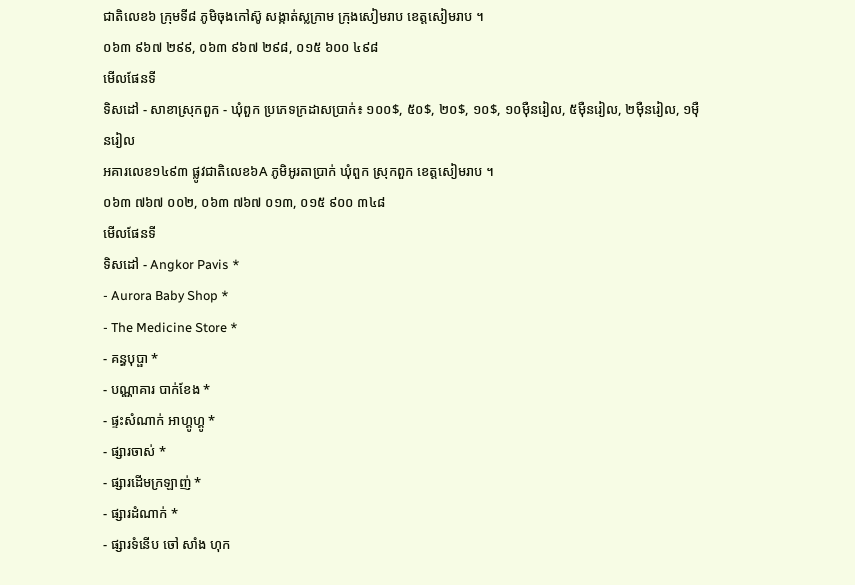ជាតិលេខ៦ ក្រុមទី៨ ភូមិចុងកៅស៊ូ សង្កាត់ស្លក្រាម ក្រុងសៀមរាប ខេត្តសៀមរាប ។
០៦៣ ៩៦៧ ២៩៩, ០៦៣ ៩៦៧ ២៩៨, ០១៥ ៦០០ ៤៩៨
មើលផែនទី
ទិសដៅ - សាខាស្រុកពួក - ឃុំពួក ប្រភេទក្រដាសប្រាក់៖ ១០០$, ៥០$, ២០$, ១០$, ១០ម៉ឺនរៀល, ៥ម៉ឺនរៀល, ២ម៉ឺនរៀល, ១ម៉ឺនរៀល
អគារលេខ១៤៩៣ ផ្លូវជាតិលេខ៦A ភូមិអូរតាប្រាក់ ឃុំពួក ស្រុកពួក ខេត្តសៀមរាប ។
០៦៣ ៧៦៧ ០០២, ០៦៣ ៧៦៧ ០១៣, ០១៥ ៩០០ ៣៤៨
មើលផែនទី
ទិសដៅ - Angkor Pavis *
- Aurora Baby Shop *
- The Medicine Store *
- គន្ធបុប្ផា *
- បណ្ណាគារ បាក់ខែង *
- ផ្ទះសំណាក់ អាហ្គូហ្គូ *
- ផ្សារចាស់ *
- ផ្សារដើមក្រឡាញ់ *
- ផ្សារដំណាក់ *
- ផ្សារទំនើប ចៅ សាំង ហុក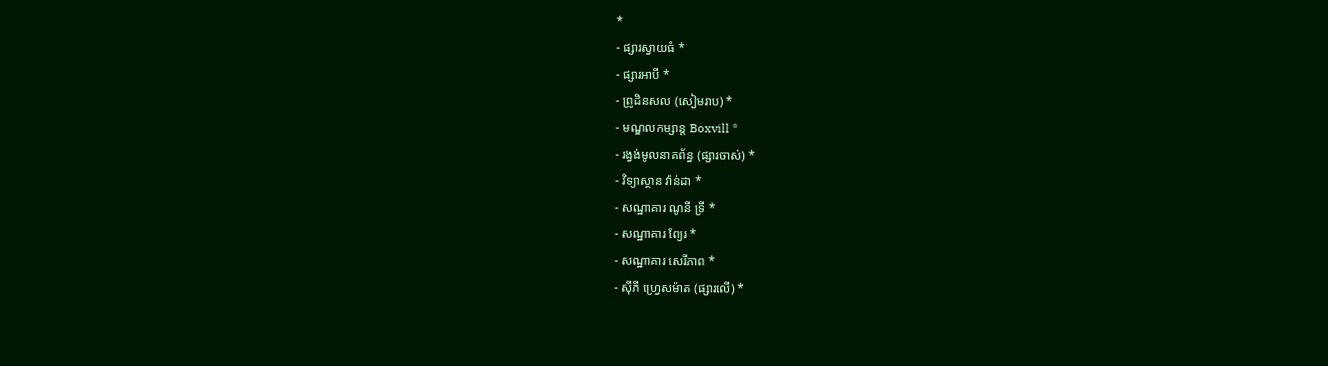*
- ផ្សារស្វាយធំ *
- ផ្សារអាបី *
- ព្រូដិនសល (សៀមរាប) *
- មណ្ឌលកម្សាន្ត Boxvill *
- រង្វង់មូលនាគព័ន្ធ (ផ្សារចាស់) *
- វិទ្យាស្ថាន វ៉ាន់ដា *
- សណ្ឋាគារ ណូនី ទ្រី *
- សណ្ឋាគារ ព្យែរ *
- សណ្ឋាគារ សេរីភាព *
- ស៊ីភី ហ្វ្រេសម៉ាត (ផ្សារលើ) *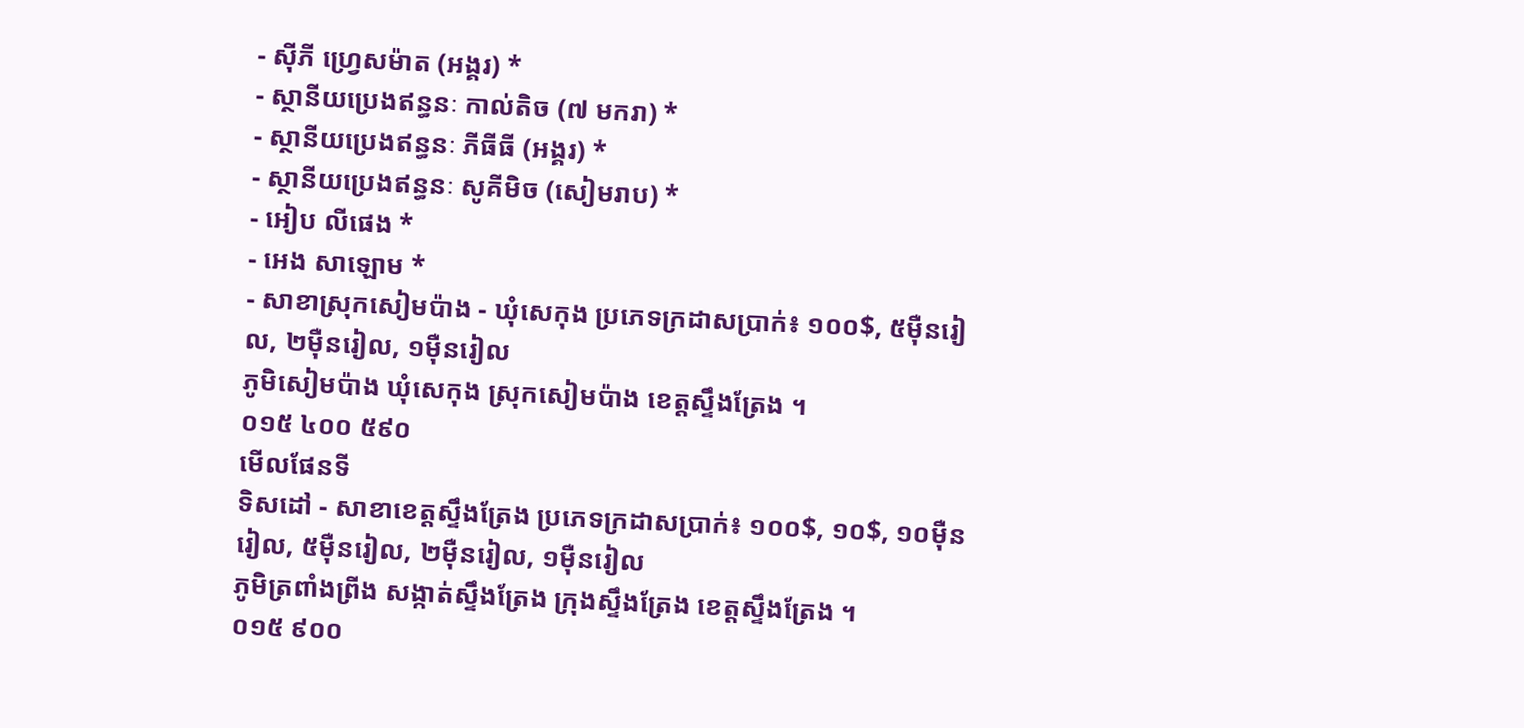- ស៊ីភី ហ្វ្រេសម៉ាត (អង្គរ) *
- ស្ថានីយប្រេងឥន្ធនៈ កាល់តិច (៧ មករា) *
- ស្ថានីយប្រេងឥន្ធនៈ ភីធីធី (អង្គរ) *
- ស្ថានីយប្រេងឥន្ធនៈ សូគីមិច (សៀមរាប) *
- អៀប លីផេង *
- អេង សាឡោម *
- សាខាស្រុកសៀមប៉ាង - ឃុំសេកុង ប្រភេទក្រដាសប្រាក់៖ ១០០$, ៥ម៉ឺនរៀល, ២ម៉ឺនរៀល, ១ម៉ឺនរៀល
ភូមិសៀមប៉ាង ឃុំសេកុង ស្រុកសៀមប៉ាង ខេត្តស្ទឹងត្រែង ។
០១៥ ៤០០ ៥៩០
មើលផែនទី
ទិសដៅ - សាខាខេត្តស្ទឹងត្រែង ប្រភេទក្រដាសប្រាក់៖ ១០០$, ១០$, ១០ម៉ឺនរៀល, ៥ម៉ឺនរៀល, ២ម៉ឺនរៀល, ១ម៉ឺនរៀល
ភូមិត្រពាំងព្រីង សង្កាត់ស្ទឹងត្រែង ក្រុងស្ទឹងត្រែង ខេត្តស្ទឹងត្រែង ។
០១៥ ៩០០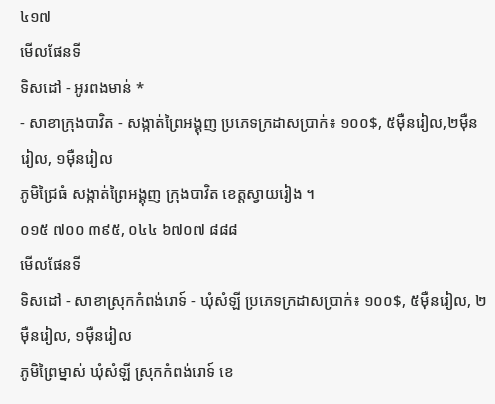៤១៧
មើលផែនទី
ទិសដៅ - អូរពងមាន់ *
- សាខាក្រុងបាវិត - សង្កាត់ព្រៃអង្គុញ ប្រភេទក្រដាសប្រាក់៖ ១០០$, ៥ម៉ឺនរៀល,២ម៉ឺនរៀល, ១ម៉ឺនរៀល
ភូមិជ្រៃធំ សង្កាត់ព្រៃអង្គុញ ក្រុងបាវិត ខេត្តស្វាយរៀង ។
០១៥ ៧០០ ៣៩៥, ០៤៤ ៦៧០៧ ៨៨៨
មើលផែនទី
ទិសដៅ - សាខាស្រុកកំពង់រោទ៍ - ឃុំសំឡី ប្រភេទក្រដាសប្រាក់៖ ១០០$, ៥ម៉ឺនរៀល, ២ម៉ឺនរៀល, ១ម៉ឺនរៀល
ភូមិព្រៃម្នាស់ ឃុំសំឡី ស្រុកកំពង់រោទ៍ ខេ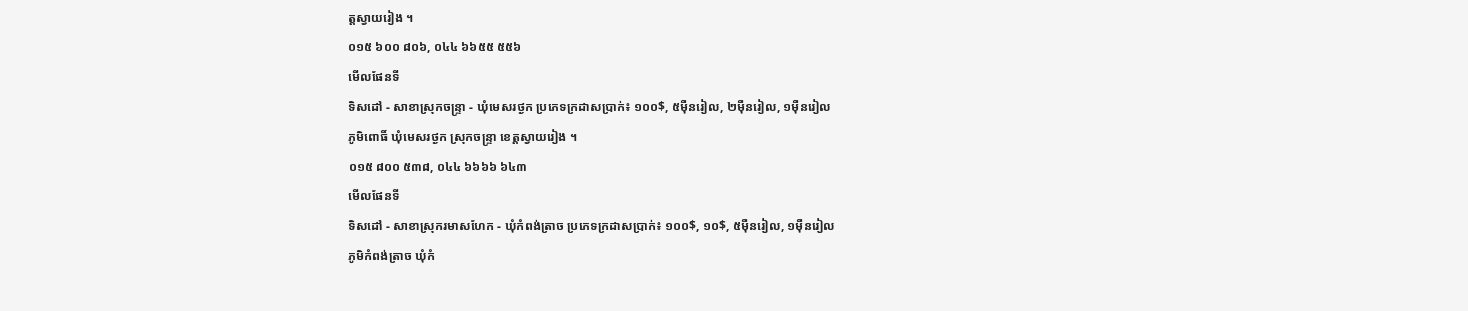ត្តស្វាយរៀង ។
០១៥ ៦០០ ៨០៦, ០៤៤ ៦៦៥៥ ៥៥៦
មើលផែនទី
ទិសដៅ - សាខាស្រុកចន្រ្ទា - ឃុំមេសរថ្ងក ប្រភេទក្រដាសប្រាក់៖ ១០០$, ៥ម៉ឺនរៀល, ២ម៉ឺនរៀល, ១ម៉ឺនរៀល
ភូមិពោធិ៍ ឃុំមេសរថ្ងក ស្រុកចន្រ្ទា ខេត្តស្វាយរៀង ។
០១៥ ៨០០ ៥៣៨, ០៤៤ ៦៦៦៦ ៦៤៣
មើលផែនទី
ទិសដៅ - សាខាស្រុករមាសហែក - ឃុំកំពង់ត្រាច ប្រភេទក្រដាសប្រាក់៖ ១០០$, ១០$, ៥ម៉ឺនរៀល, ១ម៉ឺនរៀល
ភូមិកំពង់ត្រាច ឃុំកំ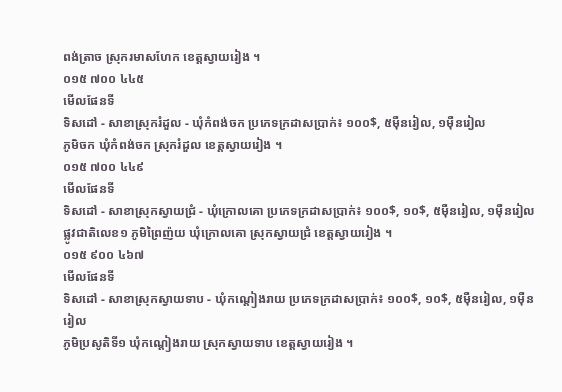ពង់ត្រាច ស្រុករមាសហែក ខេត្តស្វាយរៀង ។
០១៥ ៧០០ ៤៤៥
មើលផែនទី
ទិសដៅ - សាខាស្រុករំដួល - ឃុំកំពង់ចក ប្រភេទក្រដាសប្រាក់៖ ១០០$, ៥ម៉ឺនរៀល, ១ម៉ឺនរៀល
ភូមិចក ឃុំកំពង់ចក ស្រុករំដួល ខេត្តស្វាយរៀង ។
០១៥ ៧០០ ៤៤៩
មើលផែនទី
ទិសដៅ - សាខាស្រុកស្វាយជ្រំ - ឃុំក្រោលគោ ប្រភេទក្រដាសប្រាក់៖ ១០០$, ១០$, ៥ម៉ឺនរៀល, ១ម៉ឺនរៀល
ផ្លូវជាតិលេខ១ ភូមិព្រៃញ៉យ ឃុំក្រោលគោ ស្រុកស្វាយជ្រំ ខេត្តស្វាយរៀង ។
០១៥ ៩០០ ៤៦៧
មើលផែនទី
ទិសដៅ - សាខាស្រុកស្វាយទាប - ឃុំកណ្តៀងរាយ ប្រភេទក្រដាសប្រាក់៖ ១០០$, ១០$, ៥ម៉ឺនរៀល, ១ម៉ឺនរៀល
ភូមិប្រសូតិទី១ ឃុំកណ្តៀងរាយ ស្រុកស្វាយទាប ខេត្តស្វាយរៀង ។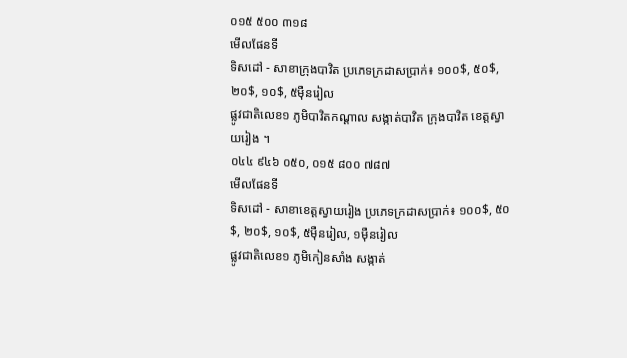០១៥ ៥០០ ៣១៨
មើលផែនទី
ទិសដៅ - សាខាក្រុងបាវិត ប្រភេទក្រដាសប្រាក់៖ ១០០$, ៥០$, ២០$, ១០$, ៥ម៉ឺនរៀល
ផ្លូវជាតិលេខ១ ភូមិបាវិតកណ្តាល សង្កាត់បាវិត ក្រុងបាវិត ខេត្តស្វាយរៀង ។
០៤៤ ៩៤៦ ០៥០, ០១៥ ៨០០ ៧៨៧
មើលផែនទី
ទិសដៅ - សាខាខេត្តស្វាយរៀង ប្រភេទក្រដាសប្រាក់៖ ១០០$, ៥០$, ២០$, ១០$, ៥ម៉ឺនរៀល, ១ម៉ឺនរៀល
ផ្លូវជាតិលេខ១ ភូមិកៀនសាំង សង្កាត់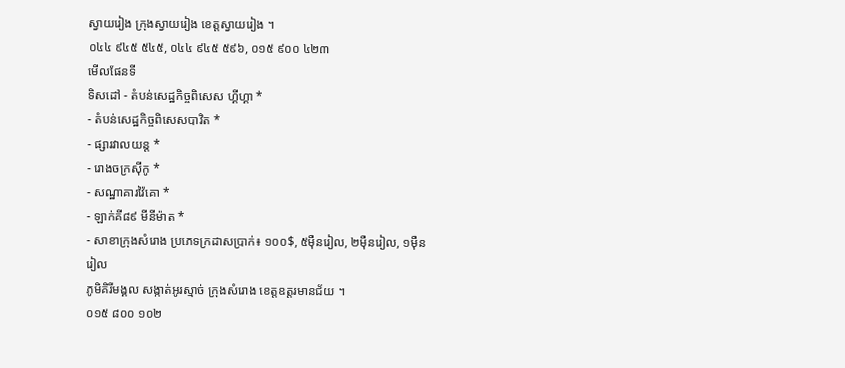ស្វាយរៀង ក្រុងស្វាយរៀង ខេត្តស្វាយរៀង ។
០៤៤ ៩៤៥ ៥៤៥, ០៤៤ ៩៤៥ ៥៩៦, ០១៥ ៩០០ ៤២៣
មើលផែនទី
ទិសដៅ - តំបន់សេដ្ឋកិច្ចពិសេស ហ្គីហ្គា *
- តំបន់សេដ្ឋកិច្ចពិសេសបាវិត *
- ផ្សារវាលយន្ត *
- រោងចក្រស៊ីកូ *
- សណ្ឋាគារវ៉ៃគោ *
- ឡាក់គី៨៩ មីនីម៉ាត *
- សាខាក្រុងសំរោង ប្រភេទក្រដាសប្រាក់៖ ១០០$, ៥ម៉ឺនរៀល, ២ម៉ឺនរៀល, ១ម៉ឺនរៀល
ភូមិគិរីមង្គល សង្កាត់អូរស្មាច់ ក្រុងសំរោង ខេត្តឧត្តរមានជ័យ ។
០១៥ ៨០០ ១០២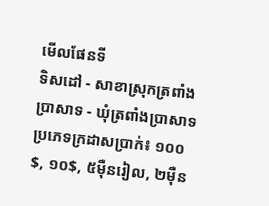មើលផែនទី
ទិសដៅ - សាខាស្រុកត្រពាំងប្រាសាទ - ឃុំត្រពាំងប្រាសាទ ប្រភេទក្រដាសប្រាក់៖ ១០០$, ១០$, ៥ម៉ឺនរៀល, ២ម៉ឺន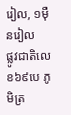រៀល, ១ម៉ឺនរៀល
ផ្លូវជាតិលេខ៦៩បេ ភូមិត្រ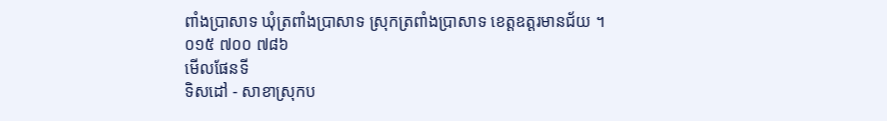ពាំងប្រាសាទ ឃុំត្រពាំងប្រាសាទ ស្រុកត្រពាំងប្រាសាទ ខេត្តឧត្តរមានជ័យ ។
០១៥ ៧០០ ៧៨៦
មើលផែនទី
ទិសដៅ - សាខាស្រុកប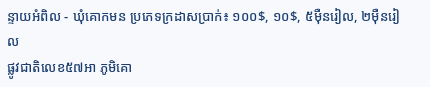ន្ទាយអំពិល - ឃុំគោកមន ប្រភេទក្រដាសប្រាក់៖ ១០០$, ១០$, ៥ម៉ឺនរៀល, ២ម៉ឺនរៀល
ផ្លូវជាតិលេខ៥៧អា ភូមិគោ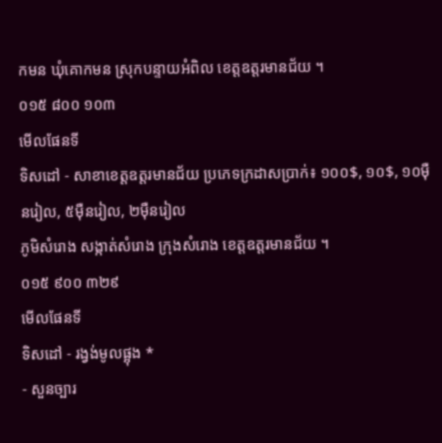កមន ឃុំគោកមន ស្រុកបន្ទាយអំពិល ខេត្តឧត្តរមានជ័យ ។
០១៥ ៨០០ ១០៣
មើលផែនទី
ទិសដៅ - សាខាខេត្តឧត្តរមានជ័យ ប្រភេទក្រដាសប្រាក់៖ ១០០$, ១០$, ១០ម៉ឺនរៀល, ៥ម៉ឺនរៀល, ២ម៉ឺនរៀល
ភូមិសំរោង សង្កាត់សំរោង ក្រុងសំរោង ខេត្តឧត្តរមានជ័យ ។
០១៥ ៩០០ ៣២៩
មើលផែនទី
ទិសដៅ - រង្វង់មូលផ្អុង *
- សួនច្បារ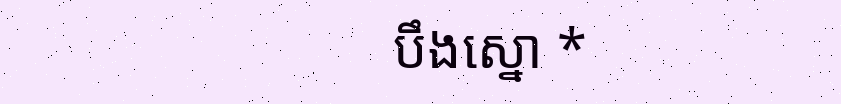បឹងស្នោ *